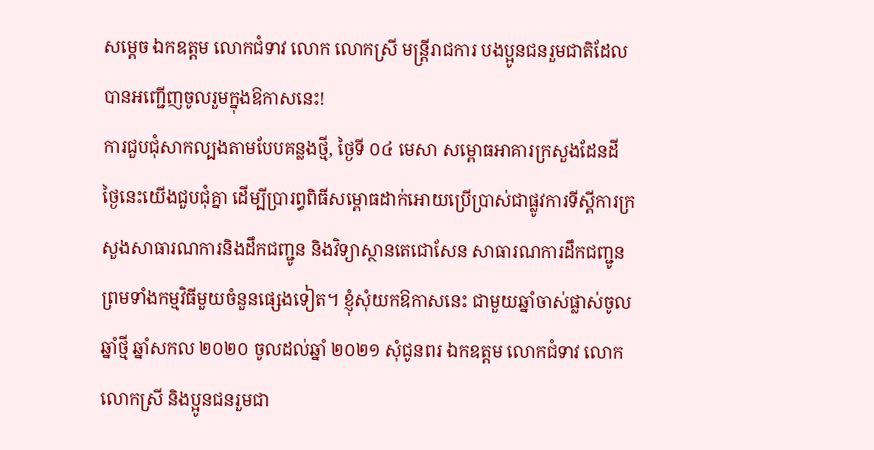សម្ដេច ឯកឧត្តម លោកជំទាវ លោក លោកស្រី មន្ត្រីរាជការ បងប្អូនជនរួមជាតិដែលបានអញ្ជើញចូលរួមក្នុងឱកាសនេះ!
ការជួបជុំសាកល្បងតាមបែបគន្លងថ្មី, ថ្ងៃទី ០៤ មេសា សម្ពោធអាគារក្រសួងដែនដី
ថ្ងៃនេះយើងជួបជុំគ្នា ដើម្បីប្រារព្ធពិធីសម្ពោធដាក់អោយប្រើប្រាស់ជាផ្លូវការទីស្ដីការក្រសួងសាធារណការនិងដឹកជញ្ជូន និងវិទ្យាស្ថានតេជោសែន សាធារណការដឹកជញ្ជូន ព្រមទាំងកម្មវិធីមួយចំនួនផ្សេងទៀត។ ខ្ញុំសុំយកឱកាសនេះ ជាមួយឆ្នាំចាស់ផ្លាស់ចូលឆ្នាំថ្មី ឆ្នាំសកល ២០២០ ចូលដល់ឆ្នាំ ២០២១ សុំជូនពរ ឯកឧត្តម លោកជំទាវ លោក លោកស្រី និងប្អូនជនរួមជា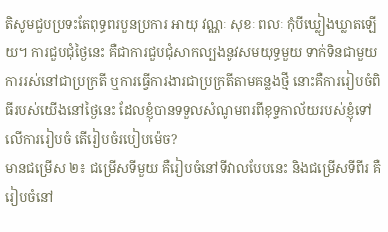តិសូមជួបប្រទះតែពុទ្ធពរបួនប្រការ អាយុ វណ្ណៈ សុខៈ ពលៈ កុំបីឃ្លៀងឃ្លាតឡើយ។ ការជួបជុំថ្ងៃនេះ គឺជាការជួបជុំសាកល្បងនូវសមយុទ្ធមួយ ទាក់ទិនជាមួយការរស់នៅជាប្រក្រតី ឬការធ្វើការងារជាប្រក្រតីតាមគន្លងថ្មី នោះគឺការរៀបចំពិធីរបស់យើងនៅថ្ងៃនេះ ដែលខ្ញុំបានទទួលសំណូមពរពីខុទ្ទកាល័យរបស់ខ្ញុំទៅលើការរៀបចំ តើរៀបចំរបៀបម៉េច?
មានជម្រើស ២៖ ជម្រើសទីមួយ គឺរៀបចំនៅទីវាលបែបនេះ និងជម្រើសទីពីរ គឺរៀបចំនៅ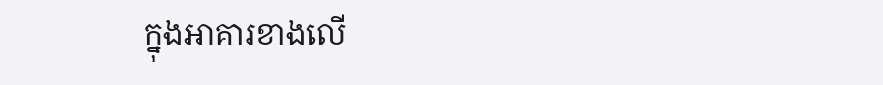ក្នុងអាគារខាងលើ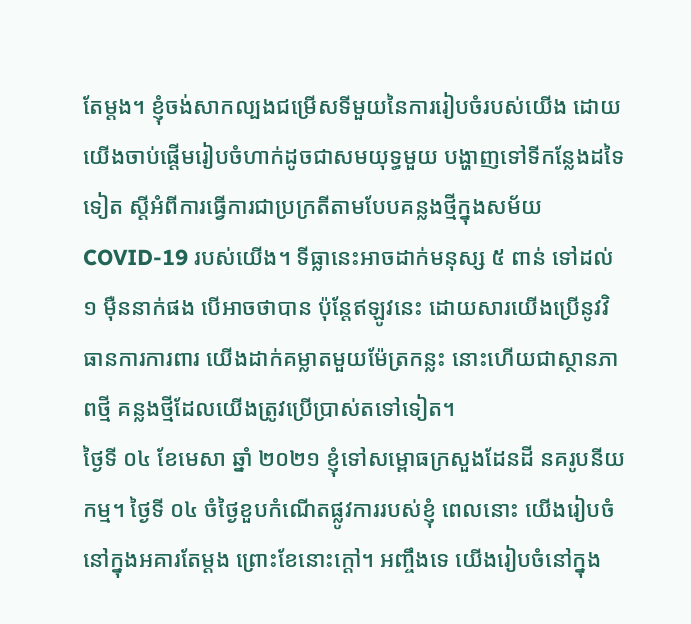តែម្ដង។ ខ្ញុំចង់សាកល្បងជម្រើសទីមួយនៃការរៀបចំរបស់យើង ដោយយើងចាប់ផ្ដើមរៀបចំហាក់ដូចជាសមយុទ្ធមួយ បង្ហាញទៅទីកន្លែងដទៃទៀត ស្ដីអំពីការធ្វើការជាប្រក្រតីតាមបែបគន្លងថ្មីក្នុងសម័យ COVID-19 របស់យើង។ ទីធ្លានេះអាចដាក់មនុស្ស ៥ ពាន់ ទៅដល់ ១ ម៉ឺននាក់ផង បើអាចថាបាន ប៉ុន្តែឥឡូវនេះ ដោយសារយើងប្រើនូវវិធានការការពារ យើងដាក់គម្លាតមួយម៉ែត្រកន្លះ នោះហើយជាស្ថានភាពថ្មី គន្លងថ្មីដែលយើងត្រូវប្រើប្រាស់តទៅទៀត។
ថ្ងៃទី ០៤ ខែមេសា ឆ្នាំ ២០២១ ខ្ញុំទៅសម្ពោធក្រសួងដែនដី នគរូបនីយកម្ម។ ថ្ងៃទី ០៤ ចំថ្ងៃខួបកំណើតផ្លូវការរបស់ខ្ញុំ ពេលនោះ យើងរៀបចំនៅក្នុងអគារតែម្ដង ព្រោះខែនោះក្ដៅ។ អញ្ចឹងទេ យើងរៀបចំនៅក្នុង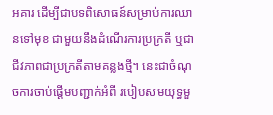អគារ ដើម្បីជាបទពិសោធន៍សម្រាប់ការឈានទៅមុខ ជាមួយនឹងដំណើរការប្រក្រតី ឬជាជីវភាពជាប្រក្រតីតាមគន្លងថ្មី។ នេះជាចំណុចការចាប់ផ្ដើមបញ្ជាក់អំពី របៀបសមយុទ្ធមួ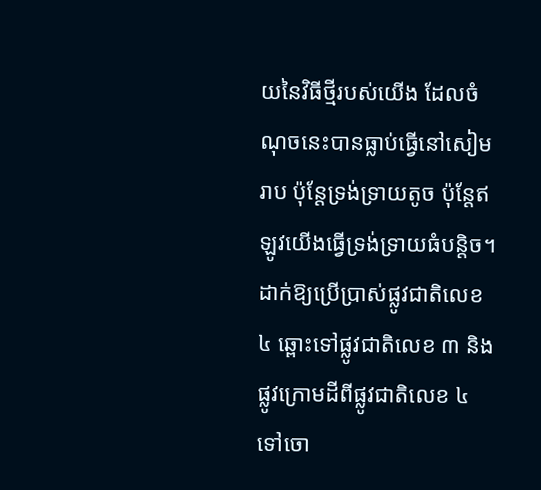យនៃវិធីថ្មីរបស់យើង ដែលចំណុចនេះបានធ្លាប់ធ្វើនៅសៀមរាប ប៉ុន្តែទ្រង់ទ្រាយតូច ប៉ុន្តែឥឡូវយើងធ្វើទ្រង់ទ្រាយធំបន្តិច។
ដាក់ឱ្យប្រើប្រាស់ផ្លូវជាតិលេខ ៤ ឆ្ពោះទៅផ្លូវជាតិលេខ ៣ និងផ្លូវក្រោមដីពីផ្លូវជាតិលេខ ៤ ទៅចោ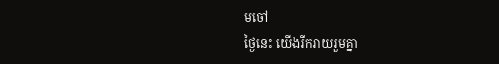មចៅ
ថ្ងៃនេះ យើងរីករាយរួមគ្នា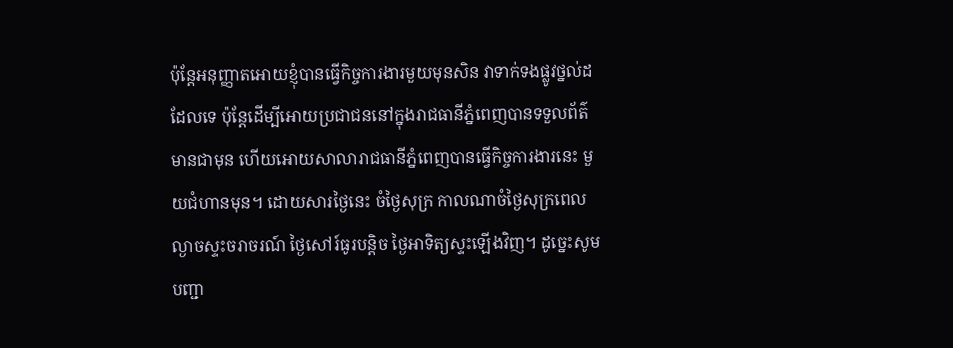ប៉ុន្តែអនុញ្ញាតអោយខ្ញុំបានធ្វើកិច្ចការងារមួយមុនសិន វាទាក់ទងផ្លូវថ្នល់ដដែលទេ ប៉ុន្តែដើម្បីអោយប្រជាជននៅក្នុងរាជធានីភ្នំពេញបានទទួលព័ត៌មានជាមុន ហើយអោយសាលារាជធានីភ្នំពេញបានធ្វើកិច្ចការងារនេះ មួយជំហានមុន។ ដោយសារថ្ងៃនេះ ចំថ្ងៃសុក្រ កាលណាចំថ្ងៃសុក្រពេលល្ងាចស្ទះចរាចរណ៍ ថ្ងៃសៅរ៍ធូរបន្តិច ថ្ងៃអាទិត្យស្ទះឡើងវិញ។ ដូច្នេះសូមបញ្ជា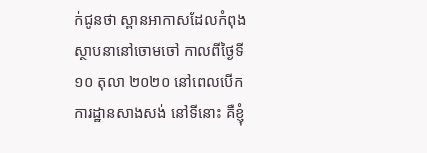ក់ជូនថា ស្ពានអាកាសដែលកំពុងស្ថាបនានៅចោមចៅ កាលពីថ្ងៃទី ១០ តុលា ២០២០ នៅពេលបើកការដ្ឋានសាងសង់ នៅទីនោះ គឺខ្ញុំ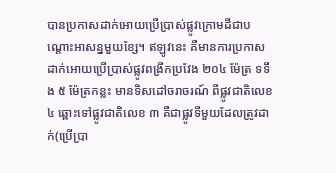បានប្រកាសដាក់អោយប្រើប្រាស់ផ្លូវក្រោមដីជាបណ្ដោះអាសន្នមួយខ្សែ។ ឥឡូវនេះ គឺមានការប្រកាសដាក់អោយប្រើប្រាស់ផ្លូវពង្រីកប្រវែង ២០៤ ម៉ែត្រ ទទឹង ៥ ម៉ែត្រកន្លះ មានទិសដៅចរាចរណ៍ ពីផ្លូវជាតិលេខ ៤ ឆ្ពោះទៅផ្លូវជាតិលេខ ៣ គឺជាផ្លូវទីមួយដែលត្រូវដាក់(ប្រើប្រា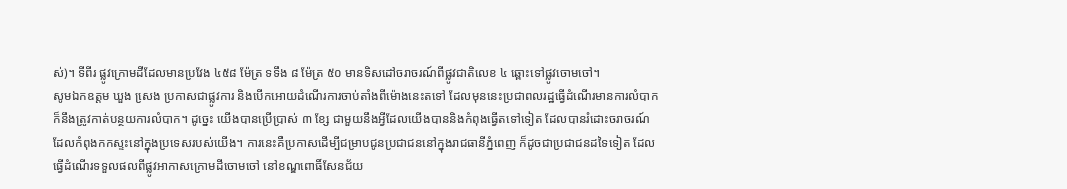ស់)។ ទីពីរ ផ្លូវក្រោមដីដែលមានប្រវែង ៤៥៨ ម៉ែត្រ ទទឹង ៨ ម៉ែត្រ ៥០ មានទិសដៅចរាចរណ៍ពីផ្លូវជាតិលេខ ៤ ឆ្ពោះទៅផ្លូវចោមចៅ។
សូមឯកឧត្តម ឃួង សេ្រង ប្រកាសជាផ្លូវការ និងបើកអោយដំណើរការចាប់តាំងពីម៉ោងនេះតទៅ ដែលមុននេះប្រជាពលរដ្ឋធ្វើដំណើរមានការលំបាក ក៏នឹងត្រូវកាត់បន្ថយការលំបាក។ ដូច្នេះ យើងបានប្រើប្រាស់ ៣ ខ្សែ ជាមួយនឹងអ្វីដែលយើងបាននិងកំពុងធ្វើតទៅទៀត ដែលបានរំដោះចរាចរណ៍ដែលកំពុងកកស្ទះនៅក្នុងប្រទេសរបស់យើង។ ការនេះគឺប្រកាសដើម្បីជម្រាបជូនប្រជាជននៅក្នុងរាជធានីភ្នំពេញ ក៏ដូចជាប្រជាជនដទៃទៀត ដែលធ្វើដំណើរទទួលផលពីផ្លូវអាកាសក្រោមដីចោមចៅ នៅខណ្ឌពោធិ៍សែនជ័យ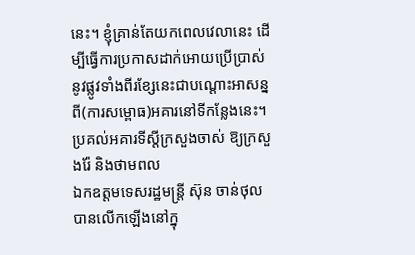នេះ។ ខ្ញុំគ្រាន់តែយកពេលវេលានេះ ដើម្បីធ្វើការប្រកាសដាក់អោយប្រើប្រាស់នូវផ្លូវទាំងពីរខ្សែនេះជាបណ្ដោះអាសន្ន ពី(ការសម្ពោធ)អគារនៅទីកន្លែងនេះ។
ប្រគល់អគារទីស្ដីក្រសួងចាស់ ឱ្យក្រសួងរ៉ែ និងថាមពល
ឯកឧត្តមទេសរដ្ឋមន្ត្រី ស៊ុន ចាន់ថុល បានលើកឡើងនៅក្នុ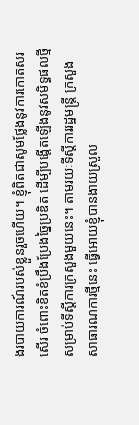ងរបាយការណ៍របស់ខ្លួនរួចហើយ។ ខ្ញុំពិតជាសូមថ្លែងនូវការកោតសរសើរ ចំពោះខិតខំប្រឹងប្រែងច្នៃប្រឌិត ដើម្បីបង្តើតឡើងនូវសមិទ្ធផលថ្មីសម្រាប់ទីស្ដីការក្រសួងមួយនេះ។ តាមរយៈទីស្ដីការរដ្ឋមន្ត្រី ក្រសួងសាធារណការថ្មីនេះ ធ្វើអោយខ្ញុំបានងាយស្រួល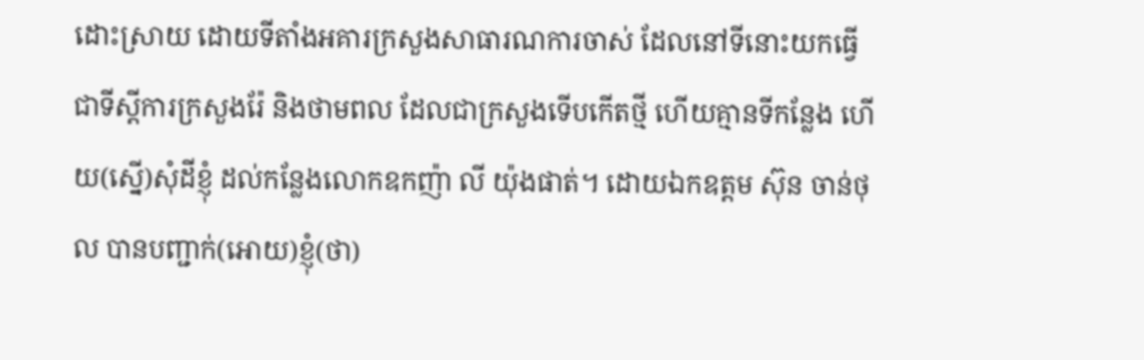ដោះស្រាយ ដោយទីតាំងអគារក្រសួងសាធារណការចាស់ ដែលនៅទីនោះយកធ្វើជាទីស្ដីការក្រសួងរ៉ែ និងថាមពល ដែលជាក្រសួងទើបកើតថ្មី ហើយគ្មានទីកន្លែង ហើយ(ស្នើ)សុំដីខ្ញុំ ដល់កន្លែងលោកឧកញ៉ា លី យ៉ុងផាត់។ ដោយឯកឧត្តម ស៊ុន ចាន់ថុល បានបញ្ជាក់(អោយ)ខ្ញុំ(ថា)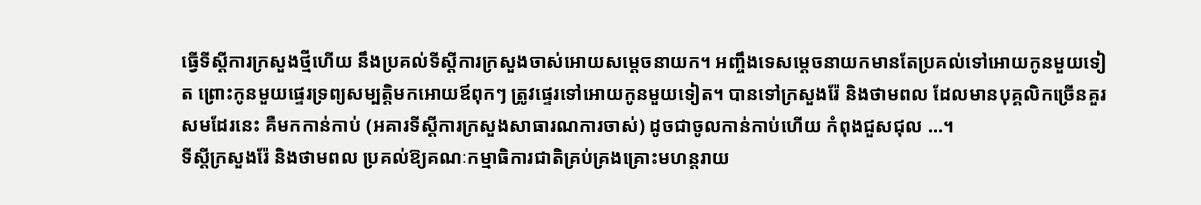ធ្វើទីស្ដីការក្រសួងថ្មីហើយ នឹងប្រគល់ទីស្ដីការក្រសួងចាស់អោយសម្ដេចនាយក។ អញ្ចឹងទេសម្ដេចនាយកមានតែប្រគល់ទៅអោយកូនមួយទៀត ព្រោះកូនមួយផ្ទេរទ្រព្យសម្បត្តិមកអោយឪពុកៗ ត្រូវផ្ទេរទៅអោយកូនមួយទៀត។ បានទៅក្រសួងរ៉ែ និងថាមពល ដែលមានបុគ្គលិកច្រើនគួរសមដែរនេះ គឺមកកាន់កាប់ (អគារទីស្ដីការក្រសួងសាធារណការចាស់) ដូចជាចូលកាន់កាប់ហើយ កំពុងជួសជុល …។
ទីស្ដីក្រសួងរ៉ែ និងថាមពល ប្រគល់ឱ្យគណៈកម្មាធិការជាតិគ្រប់គ្រងគ្រោះមហន្តរាយ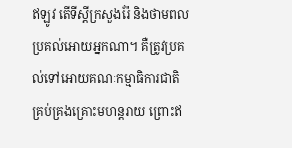ឥឡូវ តើទីស្ដីក្រសួងរ៉ែ និងថាមពលប្រគល់អោយអ្នកណា។ គឺត្រូវប្រគល់ទៅអោយគណៈកម្មាធិការជាតិគ្រប់គ្រងគ្រោះមហន្តរាយ ព្រោះឥ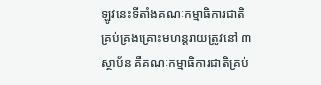ឡូវនេះទីតាំងគណៈកម្មាធិការជាតិគ្រប់គ្រងគ្រោះមហន្តរាយត្រូវនៅ ៣ ស្ថាប័ន គឺគណៈកម្មាធិការជាតិគ្រប់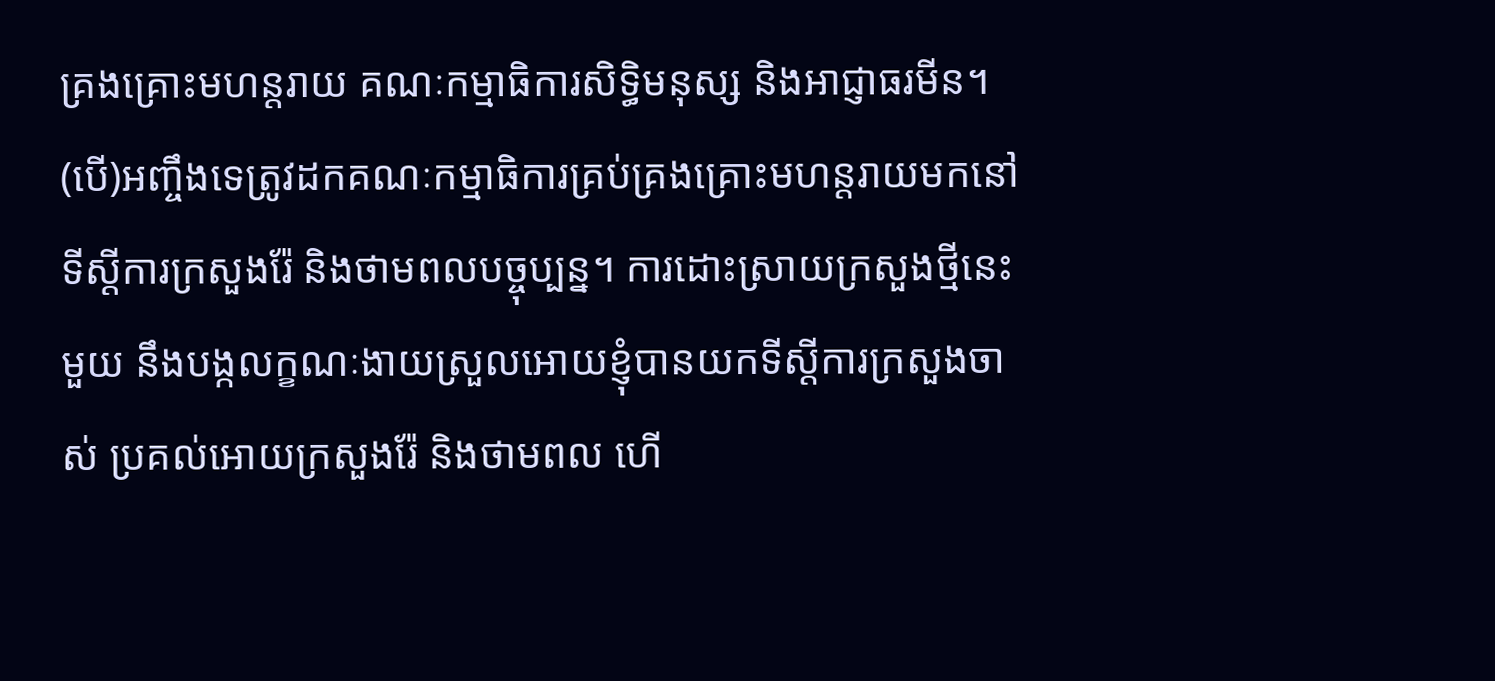គ្រងគ្រោះមហន្តរាយ គណៈកម្មាធិការសិទ្ធិមនុស្ស និងអាជ្ញាធរមីន។ (បើ)អញ្ចឹងទេត្រូវដកគណៈកម្មាធិការគ្រប់គ្រងគ្រោះមហន្តរាយមកនៅទីស្ដីការក្រសួងរ៉ែ និងថាមពលបច្ចុប្បន្ន។ ការដោះស្រាយក្រសួងថ្មីនេះមួយ នឹងបង្កលក្ខណៈងាយស្រួលអោយខ្ញុំបានយកទីស្ដីការក្រសួងចាស់ ប្រគល់អោយក្រសួងរ៉ែ និងថាមពល ហើ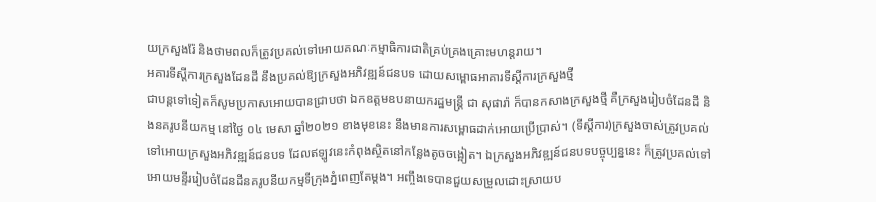យក្រសួងរ៉ែ និងថាមពលក៏ត្រូវប្រគល់ទៅអោយគណៈកម្មាធិការជាតិគ្រប់គ្រងគ្រោះមហន្តរាយ។
អគារទីស្ដីការក្រសួងដែនដី នឹងប្រគល់ឱ្យក្រសួងអភិវឌ្ឍន៍ជនបទ ដោយសម្ពោធអាគារទីស្ដីការក្រសួងថ្មី
ជាបន្តទៅទៀតក៏សូមប្រកាសអោយបានជ្រាបថា ឯកឧត្តមឧបនាយករដ្ឋមន្រ្តី ជា សុផារ៉ា ក៏បានកសាងក្រសួងថ្មី គឺក្រសួងរៀបចំដែនដី និងនគរូបនីយកម្ម នៅថ្ងៃ ០៤ មេសា ឆ្នាំ២០២១ ខាងមុខនេះ នឹងមានការសម្ពោធដាក់អោយប្រើប្រាស់។ (ទីស្តីការ)ក្រសួងចាស់ត្រូវប្រគល់ទៅអោយក្រសួងអភិវឌ្ឍន៍ជនបទ ដែលឥឡូវនេះកំពុងស្ថិតនៅកន្លែងតូចចង្អៀត។ ឯក្រសួងអភិវឌ្ឍន៍ជនបទបច្ចុប្បន្ននេះ ក៏ត្រូវប្រគល់ទៅអោយមន្ទីររៀបចំដែនដីនគរូបនីយកម្មទីក្រុងភ្នំពេញតែម្ដង។ អញ្ចឹងទេបានជួយសម្រួលដោះស្រាយប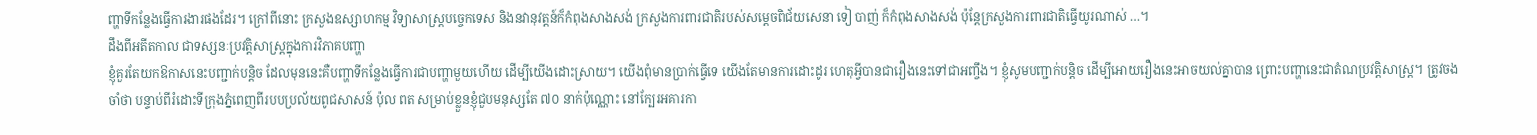ញ្ហាទីកន្លែងធ្វើការងារផងដែរ។ ក្រៅពីនោះ ក្រសួងឧស្សាហកម្ម វិទ្យាសាស្រ្តបច្ចេកទេស និងនវានុវត្តន៍ក៏កំពុងសាងសង់ ក្រសួងការពារជាតិរបស់សម្ដេចពិជ័យសេនា ទៀ បាញ់ ក៏កំពុងសាងសង់ ប៉ុន្តែក្រសួងការពារជាតិធ្វើយូរណាស់ …។
ដឹងពីអតីតកាល ជាទស្សនៈប្រវត្តិសាស្រ្តក្នុងការវិភាគបញ្ហា
ខ្ញុំគួរតែយកឱកាសនេះបញ្ជាក់បន្តិច ដែលមុននេះគឺបញ្ហាទីកន្លែងធ្វើការជាបញ្ហាមួយហើយ ដើម្បីយើងដោះស្រាយ។ យើងពុំមានប្រាក់ធ្វើទេ យើងតែមានការដោះដូរ ហេតុអ្វីបានជារឿងនេះទៅជាអញ្ចឹង។ ខ្ញុំសូមបញ្ជាក់បន្តិច ដើម្បីអោយរឿងនេះអាចយល់គ្នាបាន ព្រោះបញ្ហានេះជាតំណប្រវត្តិសាស្ត្រ។ ត្រូវចងចាំថា បន្ទាប់ពីរំដោះទីក្រុងភ្នំពេញពីរបបប្រល័យពូជសាសន៍ ប៉ុល ពត សម្រាប់ខ្លួនខ្ញុំជួបមនុស្សតែ ៧០ នាក់ប៉ុណ្ណោះ នៅក្បែរអគារកា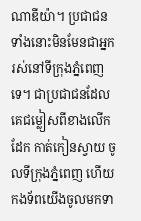ណាឌីយ៉ា។ ប្រជាជនទាំងនោះមិនមែនជាអ្នករស់នៅទីក្រុងភ្នំពេញទេ។ ជាប្រជាជនដែលគេជម្លៀសពីខាងលើកដែក កាត់កៀនស្វាយ ចូលទីក្រុងភ្នំពេញ ហើយកងទ័ពយើងចូលមកទា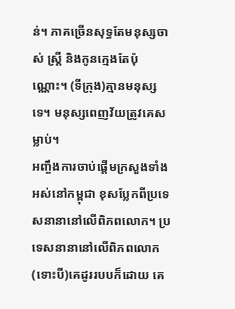ន់។ ភាគច្រើនសុទ្ធតែមនុស្សចាស់ ស្ត្រី និងកូនក្មេងតែប៉ុណ្ណោះ។ (ទីក្រុង)គ្មានមនុស្សទេ។ មនុស្សពេញវ័យត្រូវគេសម្លាប់។
អញ្ចឹងការចាប់ផ្ដើមក្រសួងទាំងអស់នៅកម្ពុជា ខុសប្លែកពីប្រទេសនានានៅលើពិភពលោក។ ប្រទេសនានានៅលើពិភពលោក (ទោះបី)គេដូររបបក៏ដោយ គេ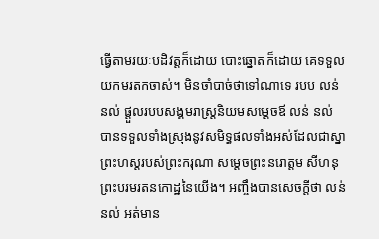ធ្វើតាមរយៈបដិវត្តក៏ដោយ បោះឆ្នោតក៏ដោយ គេទទួលយកមរតកចាស់។ មិនចាំបាច់ថាទៅណាទេ របប លន់ នល់ ផ្ដួលរបបសង្គមរាស្ត្រនិយមសម្ដេចឪ លន់ នល់ បានទទួលទាំងស្រុងនូវសមិទ្ធផលទាំងអស់ដែលជាស្នាព្រះហស្ដរបស់ព្រះករុណា សម្ដេចព្រះនរោត្តម សីហនុ ព្រះបរមរតនកោដ្ឋនៃយើង។ អញ្ចឹងបានសេចក្ដីថា លន់ នល់ អត់មាន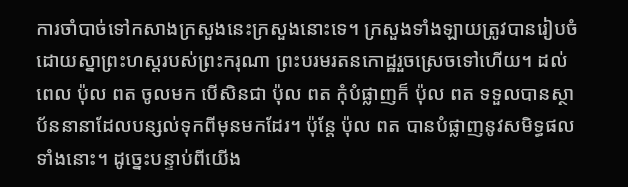ការចាំបាច់ទៅកសាងក្រសួងនេះក្រសួងនោះទេ។ ក្រសួងទាំងឡាយត្រូវបានរៀបចំដោយស្នាព្រះហស្តរបស់ព្រះករុណា ព្រះបរមរតនកោដ្ឋរួចស្រេចទៅហើយ។ ដល់ពេល ប៉ុល ពត ចូលមក បើសិនជា ប៉ុល ពត កុំបំផ្លាញក៏ ប៉ុល ពត ទទួលបានស្ថាប័ននានាដែលបន្សល់ទុកពីមុនមកដែរ។ ប៉ុន្តែ ប៉ុល ពត បានបំផ្លាញនូវសមិទ្ធផលទាំងនោះ។ ដូច្នេះបន្ទាប់ពីយើង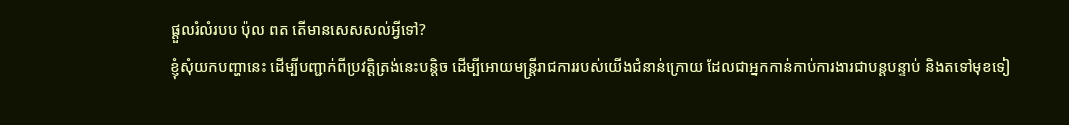ផ្ដួលរំលំរបប ប៉ុល ពត តើមានសេសសល់អ្វីទៅ?
ខ្ញុំសុំយកបញ្ហានេះ ដើម្បីបញ្ជាក់ពីប្រវត្តិត្រង់នេះបន្តិច ដើម្បីអោយមន្ត្រីរាជការរបស់យើងជំនាន់ក្រោយ ដែលជាអ្នកកាន់កាប់ការងារជាបន្តបន្ទាប់ និងតទៅមុខទៀ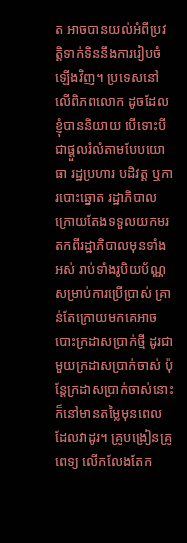ត អាចបានយល់អំពីប្រវត្តិទាក់ទិននឹងការរៀបចំឡើងវិញ។ ប្រទេសនៅលើពិភពលោក ដូចដែលខ្ញុំបាននិយាយ បើទោះបីជាផ្ដួលរំលំតាមបែបយោធា រដ្ឋប្រហារ បដិវត្ត ឬការបោះឆ្នោត រដ្ឋាភិបាលក្រោយតែងទទួលយកមរតកពីរដ្ឋាភិបាលមុនទាំងអស់ រាប់ទាំងរូបិយប័ណ្ណសម្រាប់ការប្រើប្រាស់ គ្រាន់តែក្រោយមកគេអាចបោះក្រដាសប្រាក់ថ្មី ដូរជាមួយក្រដាសប្រាក់ចាស់ ប៉ុន្តែក្រដាសប្រាក់ចាស់នោះ ក៏នៅមានតម្លៃមុនពេលដែលវាដូរ។ គ្រូបង្រៀនគ្រូពេទ្យ លើកលែងតែក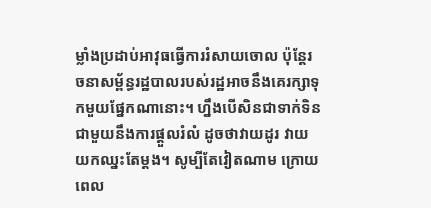ម្លាំងប្រដាប់អាវុធធ្វើការរំសាយចោល ប៉ុន្តែរចនាសម្ព័ន្ធរដ្ឋបាលរបស់រដ្ឋអាចនឹងគេរក្សាទុកមួយផ្នែកណានោះ។ ហ្នឹងបើសិនជាទាក់ទិនជាមួយនឹងការផ្តួលរំលំ ដូចថាវាយដូរ វាយយកឈ្នះតែម្តង។ សូម្បីតែវៀតណាម ក្រោយពេល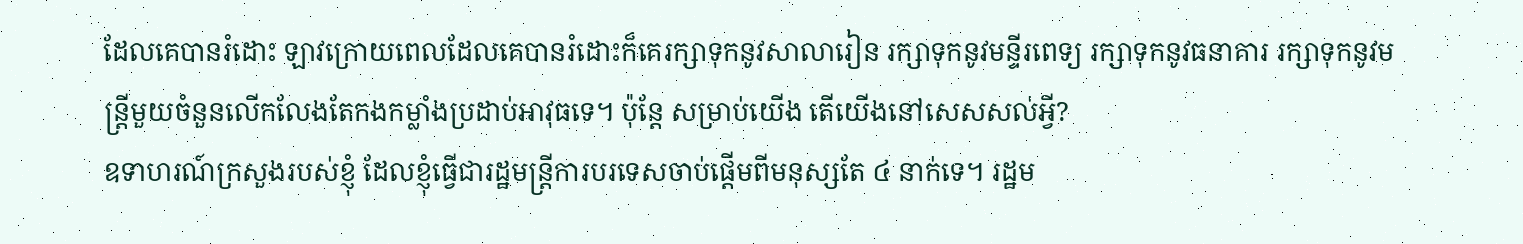ដែលគេបានរំដោះ ឡាវក្រោយពេលដែលគេបានរំដោះក៏គេរក្សាទុកនូវសាលារៀន រក្សាទុកនូវមន្ទីរពេទ្យ រក្សាទុកនូវធនាគារ រក្សាទុកនូវមន្រ្តីមួយចំនួនលើកលែងតែកងកម្លាំងប្រដាប់អាវុធទេ។ ប៉ុន្តែ សម្រាប់យើង តើយើងនៅសេសសល់អ្វី?
ឧទាហរណ៍ក្រសួងរបស់ខ្ញុំ ដែលខ្ញុំធ្វើជារដ្ឋមន្រ្តីការបរទេសចាប់ផ្តើមពីមនុស្សតែ ៤ នាក់ទេ។ រដ្ឋម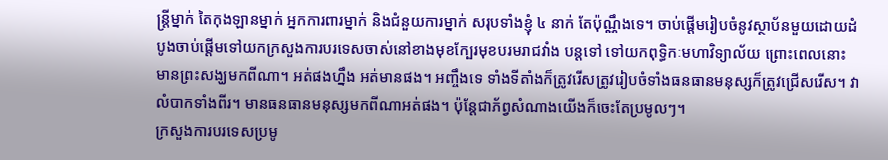ន្រ្តីម្នាក់ តៃកុងឡានម្នាក់ អ្នកការពារម្នាក់ និងជំនួយការម្នាក់ សរុបទាំងខ្ញុំ ៤ នាក់ តែប៉ុណ្ណឹងទេ។ ចាប់ផ្តើមរៀបចំនូវស្ថាប័នមួយដោយដំបូងចាប់ផ្តើមទៅយកក្រសួងការបរទេសចាស់នៅខាងមុខក្បែរមុខបរមរាជវាំង បន្តទៅ ទៅយកពុទ្ធិកៈមហាវិទ្យាល័យ ព្រោះពេលនោះ មានព្រះសង្ឃមកពីណា។ អត់ផងហ្នឹង អត់មានផង។ អញ្ចឹងទេ ទាំងទីតាំងក៏ត្រូវរើសត្រូវរៀបចំទាំងធនធានមនុស្សក៏ត្រូវជ្រើសរើស។ វាលំបាកទាំងពីរ។ មានធនធានមនុស្សមកពីណាអត់ផង។ ប៉ុន្តែជាភ័ព្វសំណាងយើងក៏ចេះតែប្រមូលៗ។
ក្រសួងការបរទេសប្រមូ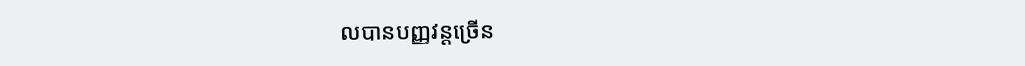លបានបញ្ញវន្តច្រើន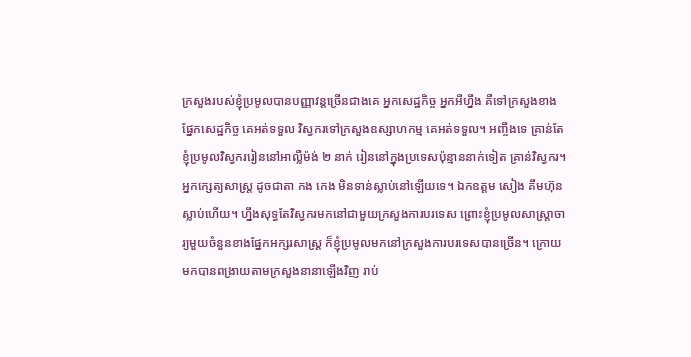ក្រសួងរបស់ខ្ញុំប្រមូលបានបញ្ញាវន្តច្រើនជាងគេ អ្នកសេដ្ឋកិច្ច អ្នកអីហ្នឹង គឺទៅក្រសួងខាងផ្នែកសេដ្ឋកិច្ច គេអត់ទទួល វិស្វករទៅក្រសួងឧស្សាហកម្ម គេអត់ទទួល។ អញ្ចឹងទេ គ្រាន់តែខ្ញុំប្រមូលវិស្វកររៀននៅអាល្លឺម៉ង់ ២ នាក់ រៀននៅក្នុងប្រទេសប៉ុន្មាននាក់ទៀត គ្រាន់វិស្វករ។ អ្នកក្សេត្យសាស្រ្ត ដូចជាតា កង កេង មិនទាន់ស្លាប់នៅឡើយទេ។ ឯកឧត្តម សៀង គឹមហ៊ុន ស្លាប់ហើយ។ ហ្នឹងសុទ្ធតែវិស្វករមកនៅជាមួយក្រសួងការបរទេស ព្រោះខ្ញុំប្រមូលសាស្រ្តាចារ្យមួយចំនួនខាងផ្នែកអក្សរសាស្រ្ត ក៏ខ្ញុំប្រមូលមកនៅក្រសួងការបរទេសបានច្រើន។ ក្រោយមកបានពង្រាយតាមក្រសួងនានាឡើងវិញ រាប់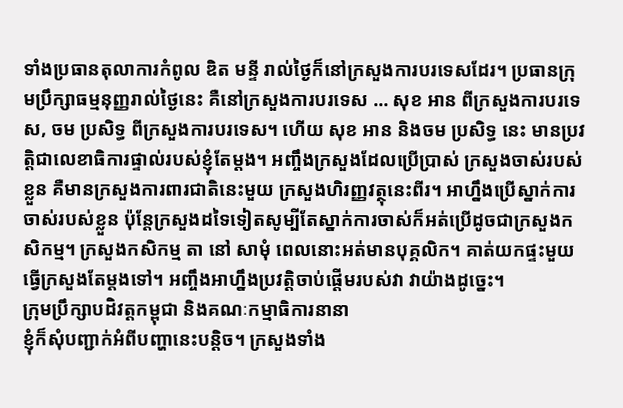ទាំងប្រធានតុលាការកំពូល ឌិត មន្ទី រាល់ថ្ងៃក៏នៅក្រសួងការបរទេសដែរ។ ប្រធានក្រុមប្រឹក្សាធម្មនុញ្ញរាល់ថ្ងៃនេះ គឺនៅក្រសួងការបរទេស … សុខ អាន ពីក្រសួងការបរទេស, ចម ប្រសិទ្ធ ពីក្រសួងការបរទេស។ ហើយ សុខ អាន និងចម ប្រសិទ្ធ នេះ មានប្រវត្តិជាលេខាធិការផ្ទាល់របស់ខ្ញុំតែម្តង។ អញ្ចឹងក្រសួងដែលប្រើប្រាស់ ក្រសួងចាស់របស់ខ្លួន គឺមានក្រសួងការពារជាតិនេះមួយ ក្រសួងហិរញ្ញវត្ថុនេះពីរ។ អាហ្នឹងប្រើស្នាក់ការចាស់របស់ខ្លួន ប៉ុន្តែក្រសួងដទៃទៀតសូម្បីតែស្នាក់ការចាស់ក៏អត់ប្រើដូចជាក្រសួងកសិកម្ម។ ក្រសួងកសិកម្ម តា នៅ សាមុំ ពេលនោះអត់មានបុគ្គលិក។ គាត់យកផ្ទះមួយធ្វើក្រសួងតែម្តងទៅ។ អញ្ចឹងអាហ្នឹងប្រវត្តិចាប់ផ្តើមរបស់វា វាយ៉ាងដូច្នេះ។
ក្រុមប្រឹក្សាបដិវត្តកម្ពុជា និងគណៈកម្មាធិការនានា
ខ្ញុំក៏សុំបញ្ជាក់អំពីបញ្ហានេះបន្តិច។ ក្រសួងទាំង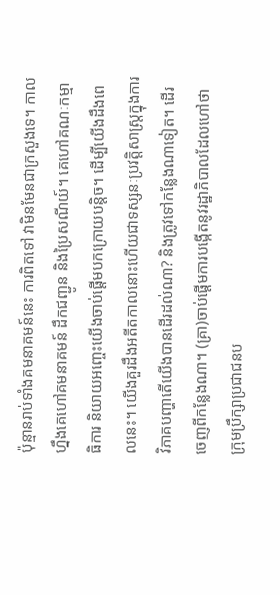ប៉ុន្មានរាប់ទាំងគមនាគមន៍នេះ ការពិតទៅ វាមិនមែនជាក្រសួងទេ។ កាលហ្នឹងគេហៅគមនាគមន៍ ដឹកជញ្ជូន និងប្រៃសណីយ៍។ គេហៅគណៈកម្មាធិការ និយាយអញ្ចេះយើងចាប់ផ្តើមបកក្រោយបន្តិច។ ដើម្បីយើងដឹងពេលនេះ។ យើងគួរដឹងអតីតកាលនោះហើយជាទស្សនៈប្រវត្តិសាស្រ្តក្នុងការវិភាគបញ្ហាតើយើងបានដើរដល់ណា? និងត្រូវទៅកន្លែងណាទៀត។ ដើរចេញពីកន្លែងណា។ (គ្រា)ចាប់ផ្តើមការបង្កើតនូវរដ្ឋាភិបាលដែលហៅថា ក្រុមប្រឹក្សាប្រជាជនប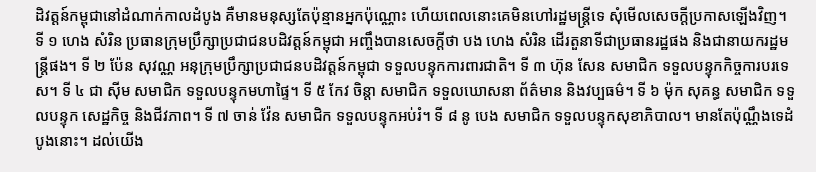ដិវត្តន៍កម្ពុជានៅដំណាក់កាលដំបូង គឺមានមនុស្សតែប៉ុន្មានអ្នកប៉ុណ្ណោះ ហើយពេលនោះគេមិនហៅរដ្ឋមន្រ្តីទេ សុំមើលសេចក្តីប្រកាសឡើងវិញ។ ទី ១ ហេង សំរិន ប្រធានក្រុមប្រឹក្សាប្រជាជនបដិវត្តន៍កម្ពុជា អញ្ចឹងបានសេចក្តីថា បង ហេង សំរិន ដើរតួនាទីជាប្រធានរដ្ឋផង និងជានាយករដ្ឋមន្រ្តីផង។ ទី ២ ប៉ែន សុវណ្ណ អនុក្រុមប្រឹក្សាប្រជាជនបដិវត្តន៍កម្ពុជា ទទួលបន្ទុកការពារជាតិ។ ទី ៣ ហ៊ុន សែន សមាជិក ទទួលបន្ទុកកិច្ចការបរទេស។ ទី ៤ ជា ស៊ីម សមាជិក ទទួលបន្ទុកមហាផ្ទៃ។ ទី ៥ កែវ ចិន្តា សមាជិក ទទួលឃោសនា ព័ត៌មាន និងវប្បធម៌។ ទី ៦ ម៉ុក សុគន្ធ សមាជិក ទទួលបន្ទុក សេដ្ឋកិច្ច និងជីវភាព។ ទី ៧ ចាន់ វ៉ែន សមាជិក ទទួលបន្ទុកអប់រំ។ ទី ៨ នូ បេង សមាជិក ទទួលបន្ទុកសុខាភិបាល។ មានតែប៉ុណ្ណឹងទេដំបូងនោះ។ ដល់យើង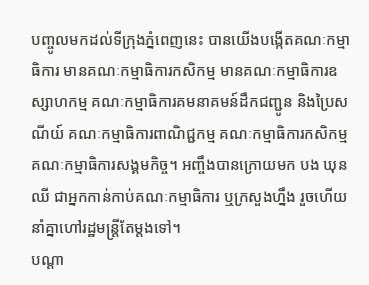បញ្ចូលមកដល់ទីក្រុងភ្នំពេញនេះ បានយើងបង្កើតគណៈកម្មាធិការ មានគណៈកម្មាធិការកសិកម្ម មានគណៈកម្មាធិការឧស្សាហកម្ម គណៈកម្មាធិការគមនាគមន៍ដឹកជញ្ជូន និងប្រៃសណីយ៍ គណៈកម្មាធិការពាណិជ្ជកម្ម គណៈកម្មាធិការកសិកម្ម គណៈកម្មាធិការសង្គមកិច្ច។ អញ្ចឹងបានក្រោយមក បង ឃុន ឈី ជាអ្នកកាន់កាប់គណៈកម្មាធិការ ឬក្រសួងហ្នឹង រួចហើយនាំគ្នាហៅរដ្ឋមន្រ្តីតែម្តងទៅ។
បណ្តា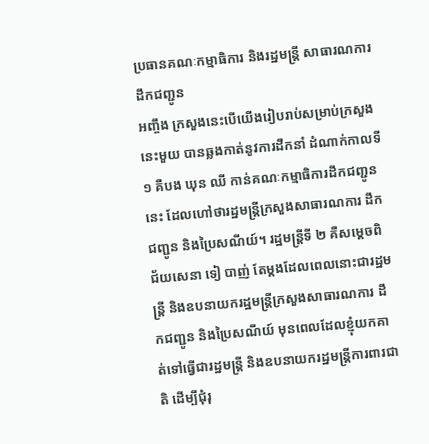ប្រធានគណៈកម្មាធិការ និងរដ្ឋមន្ត្រី សាធារណការ ដឹកជញ្ជូន
អញ្ចឹង ក្រសួងនេះបើយើងរៀបរាប់សម្រាប់ក្រសួងនេះមួយ បានឆ្លងកាត់នូវការដឹកនាំ ដំណាក់កាលទី ១ គឺបង ឃុន ឈី កាន់គណៈកម្មាធិការដឹកជញ្ជូននេះ ដែលហៅថារដ្ឋមន្ត្រីក្រសួងសាធារណការ ដឹកជញ្ជូន និងប្រៃសណីយ៍។ រដ្ឋមន្រ្តីទី ២ គឺសម្តេចពិជ័យសេនា ទៀ បាញ់ តែម្តងដែលពេលនោះជារដ្ឋមន្រ្តី និងឧបនាយករដ្ឋមន្រ្តីក្រសួងសាធារណការ ដឹកជញ្ជូន និងប្រៃសណីយ៍ មុនពេលដែលខ្ញុំយកគាត់ទៅធ្វើជារដ្ឋមន្រ្តី និងឧបនាយករដ្ឋមន្រ្តីការពារជាតិ ដើម្បីជុំរុ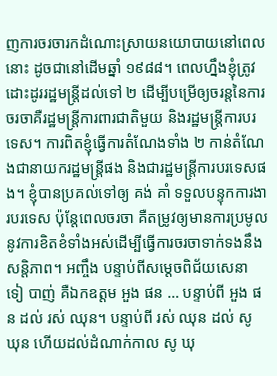ញការចរចារកដំណោះស្រាយនយោបាយនៅពេលនោះ ដូចជានៅដើមឆ្នាំ ១៩៨៨។ ពេលហ្នឹងខ្ញុំត្រូវដោះដូររដ្ឋមន្រ្តីដល់ទៅ ២ ដើម្បីបម្រើឲ្យចរន្តនៃការចរចាគឺរដ្ឋមន្រ្តីការពារជាតិមួយ និងរដ្ឋមន្រ្តីការបរទេស។ ការពិតខ្ញុំធ្វើការតំណែងទាំង ២ កាន់តំណែងជានាយករដ្ឋមន្រ្តីផង និងជារដ្ឋមន្រ្តីការបរទេសផង។ ខ្ញុំបានប្រគល់ទៅឲ្យ គង់ គាំ ទទួលបន្ទុកការងារបរទេស ប៉ុន្តែពេលចរចា គឺតម្រូវឲ្យមានការប្រមូលនូវការខិតខំទាំងអស់ដើម្បីធ្វើការចរចាទាក់ទងនឹងសន្តិភាព។ អញ្ចឹង បន្ទាប់ពីសម្តេចពិជ័យសេនា ទៀ បាញ់ គឺឯកឧត្តម អួង ផន … បន្ទាប់ពី អួង ផន ដល់ រស់ ឈុន។ បន្ទាប់ពី រស់ ឈុន ដល់ សូ ឃុន ហើយដល់ដំណាក់កាល សូ ឃុ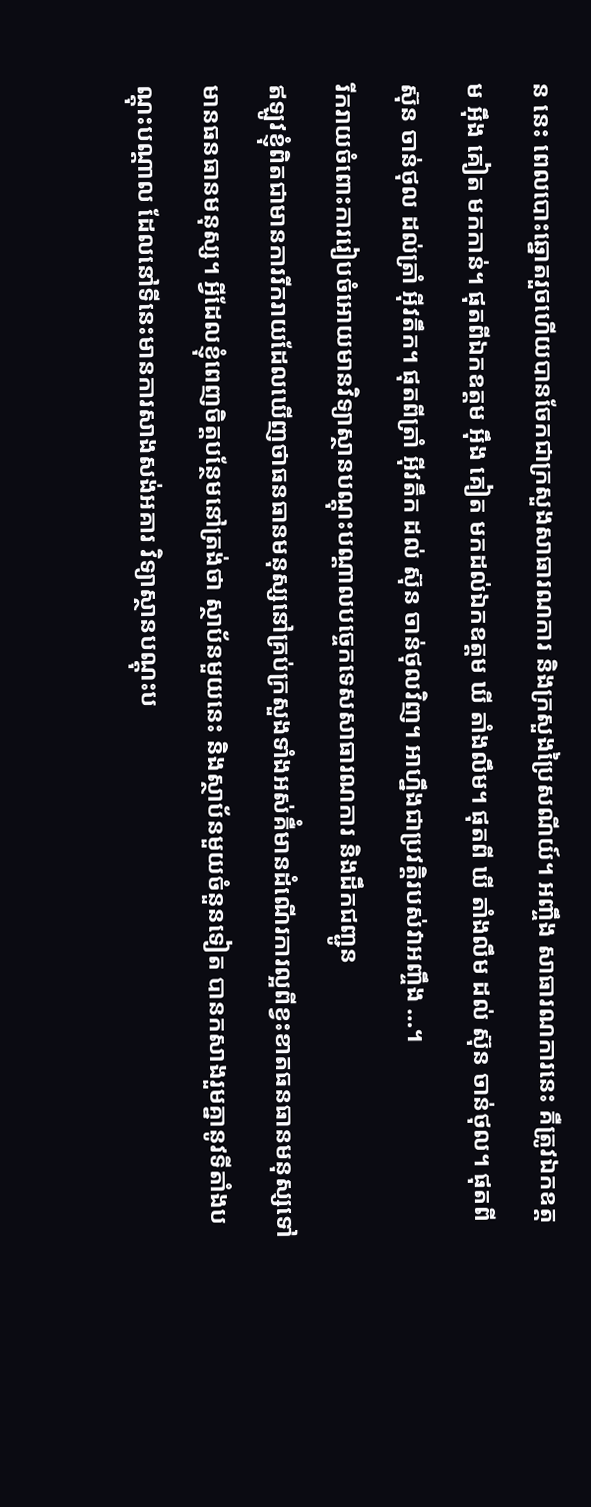ន នេះ ពេលបោះឆ្នោតរួចហើយបានចែកជាក្រសួងសាធារណការ និងក្រសួងប្រៃសណីយ៍។ អញ្ចឹង សាធារណការនេះ គឺត្រូវឯកឧត្តម អ៊ឹង គៀត មកកាន់។ ផុតពីឯកឧត្តម អ៊ឹង គៀត មកដល់ឯកឧត្តម ឃី តាំងលឹម។ ផុតពី ឃី តាំងលឹម ដល់ ស៊ុន ចាន់ថុល។ ផុតពី ស៊ុន ចាន់ថុល ដល់ត្រាំ អ៊ីវតឹក។ ផុតពីត្រាំ អ៊ីវតឹក ដល់ ស៊ុន ចាន់ថុលវិញ។ អាហ្នឹងជាប្រវត្តិរបស់វាអញ្ចឹង …។
រីករាយចំពោះការរៀបចំអោយមានវិទ្យាស្ថានបណ្ដុះបណ្ដាលបច្ចេកទេសសាធារណការ និងដឹកជញ្ជូន
ឥឡូវខ្ញុំពិតជាមានការរីករាយដែលឃើញថាធនធានមនុស្សនៅគ្រប់ក្រសួងទាំងអស់គឺំមានដំណើរការល្អពីខ្វះខាតធនធានមនុស្សទៅមានធនធានមនុស្ស។ អ្វីដែលខ្ញុំពេញចិត្តបន្ថែមនៅត្រង់ថា ស្ថាប័នមួយនេះ និងស្ថាប័នមួយចំនួនទៀត បានកសាងរួមគ្នានូវទីតាំងបណ្តុះបណ្តាល ដែលនៅទីនេះមានការសាងសង់អគារ វិទ្យាស្ថានបណ្តុះប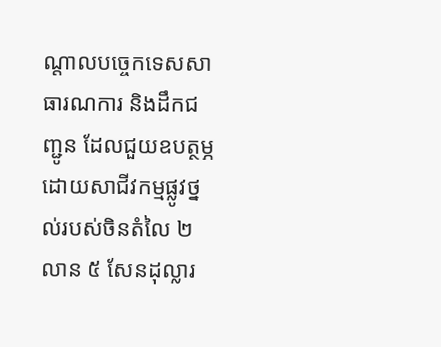ណ្តាលបច្ចេកទេសសាធារណការ និងដឹកជញ្ជូន ដែលជួយឧបត្ថម្ភដោយសាជីវកម្មផ្លូវថ្នល់របស់ចិនតំលៃ ២ លាន ៥ សែនដុល្លារ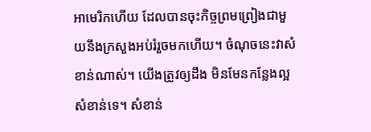អាមេរិកហើយ ដែលបានចុះកិច្ចព្រមព្រៀងជាមួយនឹងក្រសួងអប់រំរួចមកហើយ។ ចំណុចនេះវាសំខាន់ណាស់។ យើងត្រូវឲ្យដឹង មិនមែនកន្លែងល្អសំខាន់ទេ។ សំខាន់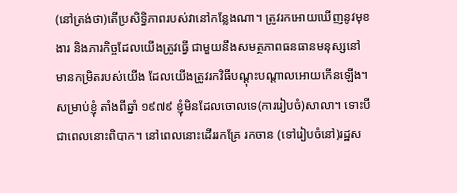(នៅត្រង់ថា)តើប្រសិទ្ធិភាពរបស់វានៅកន្លែងណា។ ត្រូវរកអោយឃើញនូវមុខងារ និងភារកិច្ចដែលយើងត្រូវធ្វើ ជាមួយនឹងសមត្ថភាពធនធានមនុស្សនៅមានកម្រិតរបស់យើង ដែលយើងត្រូវរកវិធីបណ្ដុះបណ្ដាលអោយកើនឡើង។
សម្រាប់ខ្ញុំ តាំងពីឆ្នាំ ១៩៧៩ ខ្ញុំមិនដែលចោលទេ(ការរៀបចំ)សាលា។ ទោះបីជាពេលនោះពិបាក។ នៅពេលនោះដើររកគ្រែ រកចាន (ទៅរៀបចំនៅ)រដ្ឋស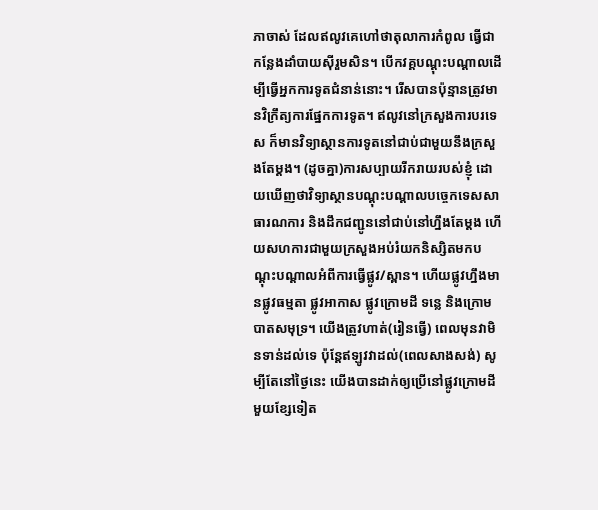ភាចាស់ ដែលឥលូវគេហៅថាតុលាការកំពូល ធ្វើជាកន្លែងដាំបាយស៊ីរួមសិន។ បើកវគ្គបណ្ដុះបណ្ដាលដើម្បីធ្វើអ្នកការទូតជំនាន់នោះ។ រើសបានប៉ុន្មានត្រូវមានវិក្រឹត្យការផ្នែកការទូត។ ឥលូវនៅក្រសួងការបរទេស ក៏មានវិទ្យាស្ថានការទូតនៅជាប់ជាមួយនឹងក្រសួងតែម្ដង។ (ដូចគ្នា)ការសប្បាយរីករាយរបស់ខ្ញុំ ដោយឃើញថាវិទ្យាស្ថានបណ្ដុះបណ្ដាលបច្ចេកទេសសាធារណការ និងដឹកជញ្ជូននៅជាប់នៅហ្នឹងតែម្ដង ហើយសហការជាមួយក្រសួងអប់រំយកនិស្សិតមកបណ្ដុះបណ្ដាលអំពីការធ្វើផ្លូវ/ស្ពាន។ ហើយផ្លូវហ្នឹងមានផ្លូវធម្មតា ផ្លូវអាកាស ផ្លូវក្រោមដី ទន្លេ និងក្រោមបាតសមុទ្រ។ យើងត្រូវហាត់(រៀនធ្វើ) ពេលមុនវាមិនទាន់ដល់ទេ ប៉ុន្ដែឥឡូវវាដល់(ពេលសាងសង់) សូម្បីតែនៅថ្ងៃនេះ យើងបានដាក់ឲ្យប្រើនៅផ្លូវក្រោមដីមួយខ្សែទៀត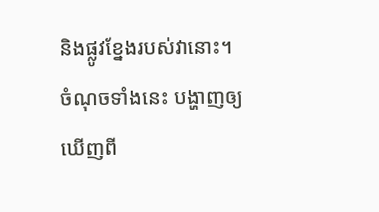និងផ្លូវខ្នែងរបស់វានោះ។
ចំណុចទាំងនេះ បង្ហាញឲ្យឃើញពី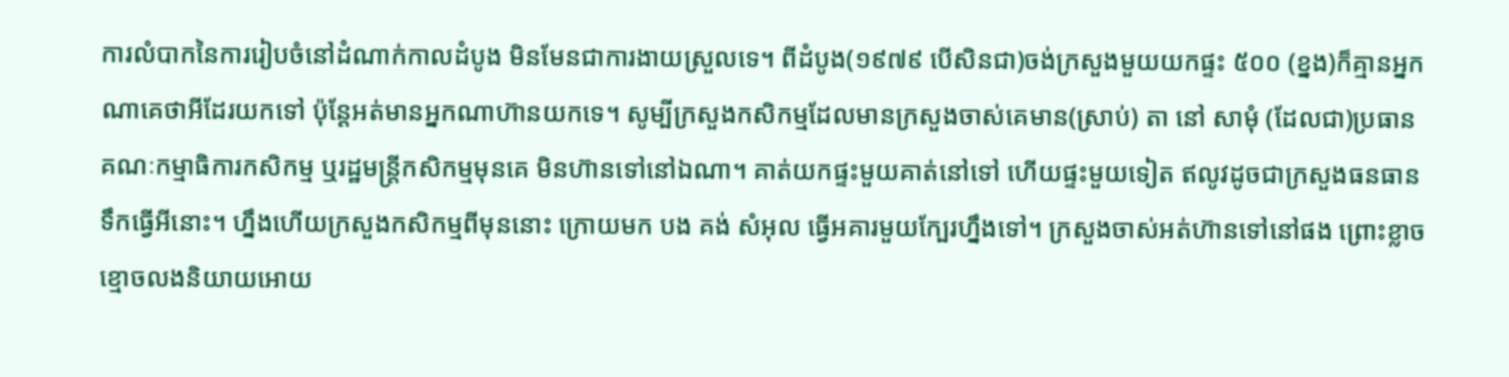ការលំបាកនៃការរៀបចំនៅដំណាក់កាលដំបូង មិនមែនជាការងាយស្រួលទេ។ ពីដំបូង(១៩៧៩ បើសិនជា)ចង់ក្រសួងមួយយកផ្ទះ ៥០០ (ខ្នង)ក៏គ្មានអ្នកណាគេថាអីដែរយកទៅ ប៉ុន្ដែអត់មានអ្នកណាហ៊ានយកទេ។ សូម្បីក្រសួងកសិកម្មដែលមានក្រសួងចាស់គេមាន(ស្រាប់) តា នៅ សាមុំ (ដែលជា)ប្រធានគណៈកម្មាធិការកសិកម្ម ឬរដ្ឋមន្ដ្រីកសិកម្មមុនគេ មិនហ៊ានទៅនៅឯណា។ គាត់យកផ្ទះមួយគាត់នៅទៅ ហើយផ្ទះមួយទៀត ឥលូវដូចជាក្រសួងធនធានទឹកធ្វើអីនោះ។ ហ្នឹងហើយក្រសួងកសិកម្មពីមុននោះ ក្រោយមក បង គង់ សំអុល ធ្វើអគារមួយក្បែរហ្នឹងទៅ។ ក្រសួងចាស់អត់ហ៊ានទៅនៅផង ព្រោះខ្លាចខ្មោចលងនិយាយអោយ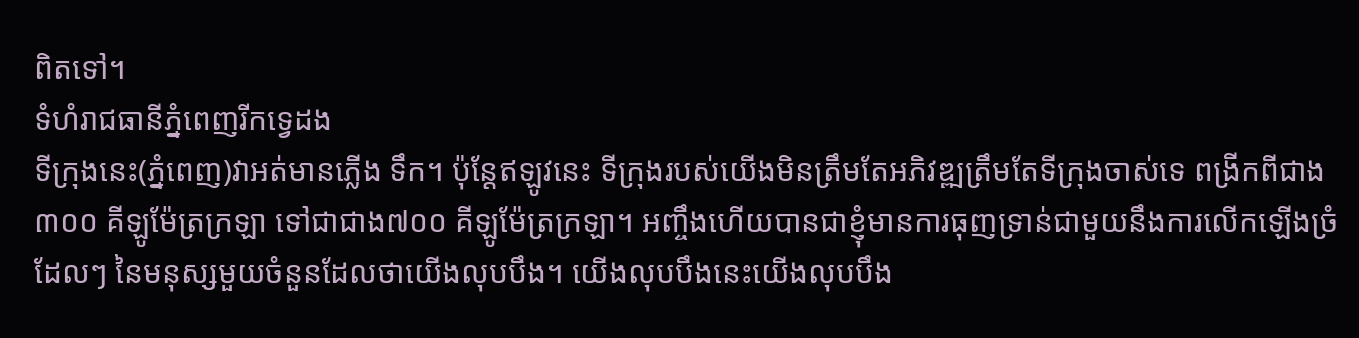ពិតទៅ។
ទំហំរាជធានីភ្នំពេញរីកទ្វេដង
ទីក្រុងនេះ(ភ្នំពេញ)វាអត់មានភ្លើង ទឹក។ ប៉ុន្ដែឥឡូវនេះ ទីក្រុងរបស់យើងមិនត្រឹមតែអភិវឌ្ឍត្រឹមតែទីក្រុងចាស់ទេ ពង្រីកពីជាង ៣០០ គីឡូម៉ែត្រក្រឡា ទៅជាជាង៧០០ គីឡូម៉ែត្រក្រឡា។ អញ្ចឹងហើយបានជាខ្ញុំមានការធុញទា្រន់ជាមួយនឹងការលើកឡើងច្រំដែលៗ នៃមនុស្សមួយចំនួនដែលថាយើងលុបបឹង។ យើងលុបបឹងនេះយើងលុបបឹង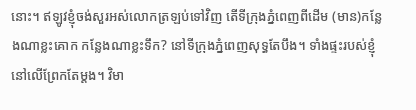នោះ។ ឥឡូវខ្ញុំចង់សួរអស់លោកត្រឡប់ទៅវិញ តើទីក្រុងភ្នំពេញពីដើម (មាន)កន្លែងណាខ្លះគោក កន្លែងណាខ្លះទឹក? នៅទីក្រុងភ្នំពេញសុទ្ធតែបឹង។ ទាំងផ្ទះរបស់ខ្ញុំនៅលើព្រែកតែម្ដង។ វិមា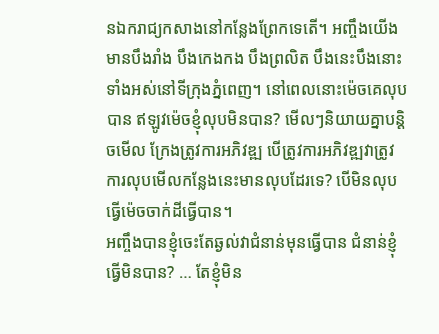នឯករាជ្យកសាងនៅកន្លែងព្រែកទេតើ។ អញ្ចឹងយើងមានបឹងរាំង បឹងកេងកង បឹងព្រលិត បឹងនេះបឹងនោះទាំងអស់នៅទីក្រុងភ្នំពេញ។ នៅពេលនោះម៉េចគេលុបបាន ឥឡូវម៉េចខ្ញុំលុបមិនបាន? មើលៗនិយាយគ្នាបន្ដិចមើល ក្រែងត្រូវការអភិវឌ្ឍ បើត្រូវការអភិវឌ្ឍវាត្រូវការលុបមើលកន្លែងនេះមានលុបដែរទេ? បើមិនលុបធ្វើម៉េចចាក់ដីធ្វើបាន។
អញ្ចឹងបានខ្ញុំចេះតែឆ្ងល់វាជំនាន់មុនធ្វើបាន ជំនាន់ខ្ញុំធ្វើមិនបាន? … តែខ្ញុំមិន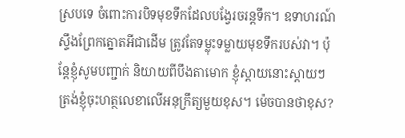ស្របទេ ចំពោះការបិទមុខទឹកដែលបង្វែរចរន្ដទឹក។ ឧទាហរណ៍ស្ទឹងព្រែកត្នោតអីជាដើម ត្រូវតែទម្លុះទម្លាយមុខទឹករបស់វា។ ប៉ុន្ដែខ្ញុំសូមបញ្ជាក់ និយាយពីបឹងតាមោក ខ្ញុំស្ដាយនោះស្ដាយៗ ត្រង់ខ្ញុំចុះហត្ថលេខាលើអនុក្រឹត្យមួយខុស។ ម៉េចបានថាខុស?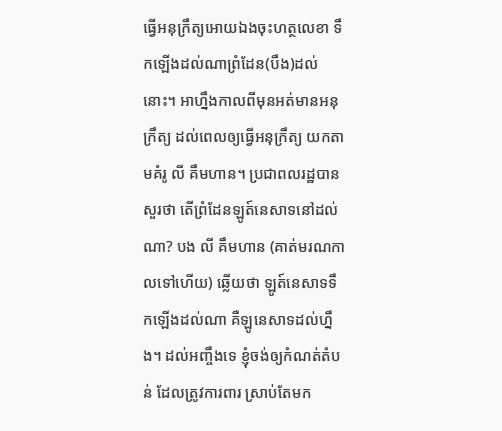ធ្វើអនុក្រឹត្យអោយឯងចុះហត្ថលេខា ទឹកឡើងដល់ណាព្រំដែន(បឹង)ដល់នោះ។ អាហ្នឹងកាលពីមុនអត់មានអនុក្រឹត្យ ដល់ពេលឲ្យធ្វើអនុក្រឹត្យ យកតាមគំរូ លី គឹមហាន។ ប្រជាពលរដ្ឋបាន សួរថា តើព្រំដែនឡូត៍នេសាទនៅដល់ណា? បង លី គឹមហាន (គាត់មរណកាលទៅហើយ) ឆ្លើយថា ឡូត៍នេសាទទឹកឡើងដល់ណា គឺឡូនេសាទដល់ហ្នឹង។ ដល់អញ្ចឹងទេ ខ្ញុំចង់ឲ្យកំណត់តំបន់ ដែលត្រូវការពារ ស្រាប់តែមក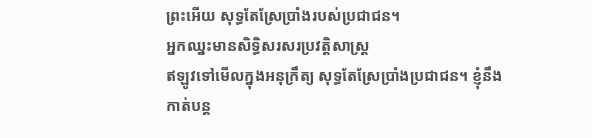ព្រះអើយ សុទ្ធតែស្រែប្រាំងរបស់ប្រជាជន។
អ្នកឈ្នះមានសិទ្ធិសរសរប្រវត្តិសាស្ត្រ
ឥឡូវទៅមើលក្នុងអនុក្រឹត្យ សុទ្ធតែស្រែប្រាំងប្រជាជន។ ខ្ញុំនឹងកាត់បន្ត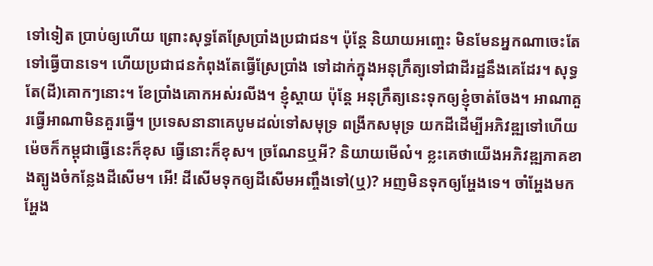ទៅទៀត ប្រាប់ឲ្យហើយ ព្រោះសុទ្ធតែស្រែប្រាំងប្រជាជន។ ប៉ុន្តែ និយាយអញ្ចេះ មិនមែនអ្នកណាចេះតែទៅធ្វើបានទេ។ ហើយប្រជាជនកំពុងតែធ្វើស្រែប្រាំង ទៅដាក់ក្នុងអនុក្រឹត្យទៅជាដីរដ្ឋនឹងគេដែរ។ សុទ្ធតែ(ដី)គោកៗនោះ។ ខែប្រាំងគោកអស់រលីង។ ខ្ញុំស្តាយ ប៉ុន្តែ អនុក្រឹត្យនេះទុកឲ្យខ្ញុំចាត់ចែង។ អាណាគួរធ្វើអាណាមិនគួរធ្វើ។ ប្រទេសនានាគេបូមដល់ទៅសមុទ្រ ពង្រីកសមុទ្រ យកដីដើម្បីអភិវឌ្ឍទៅហើយ ម៉េចក៏កម្ពុជាធ្វើនេះក៏ខុស ធ្វើនោះក៏ខុស។ ច្រណែនឬអី? និយាយមើល៎។ ខ្លះគេថាយើងអភិវឌ្ឍភាគខាងត្បូងចំកន្លែងដីសើម។ អើ! ដីសើមទុកឲ្យដីសើមអញ្ចឹងទៅ(ឬ)? អញមិនទុកឲ្យអ្ហែងទេ។ ចាំអ្ហែងមក អ្ហែង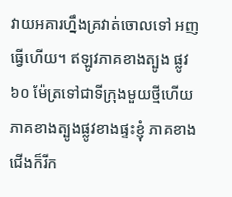វាយអគារហ្នឹងគ្រវាត់ចោលទៅ អញធ្វើហើយ។ ឥឡូវភាគខាងត្បូង ផ្លូវ ៦០ ម៉ែត្រទៅជាទីក្រុងមួយថ្មីហើយ ភាគខាងត្បូងផ្លូវខាងផ្ទះខ្ញុំ ភាគខាងជើងក៏រីក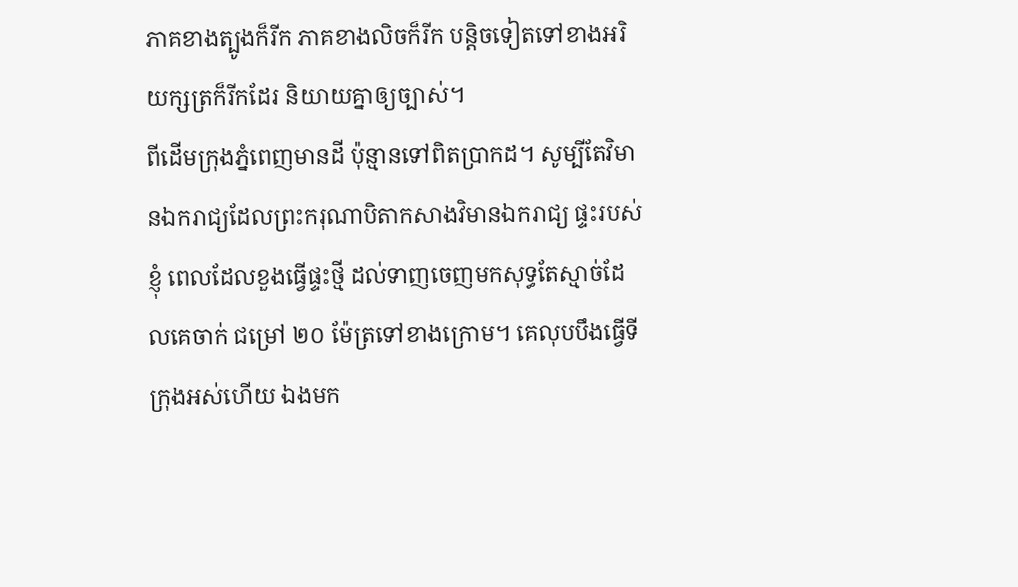ភាគខាងត្បូងក៏រីក ភាគខាងលិចក៏រីក បន្តិចទៀតទៅខាងអរិយក្សត្រក៏រីកដែរ និយាយគ្នាឲ្យច្បាស់។
ពីដើមក្រុងភ្នំពេញមានដី ប៉ុន្មានទៅពិតប្រាកដ។ សូម្បីតែវិមានឯករាជ្យដែលព្រះករុណាបិតាកសាងវិមានឯករាជ្យ ផ្ទះរបស់ខ្ញុំ ពេលដែលខួងធ្វើផ្ទះថ្មី ដល់ទាញចេញមកសុទ្ធតែស្មាច់ដែលគេចាក់ ជម្រៅ ២០ ម៉ែត្រទៅខាងក្រោម។ គេលុបបឹងធ្វើទីក្រុងអស់ហើយ ឯងមក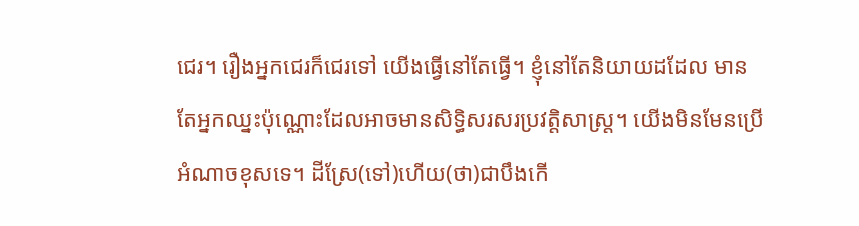ជេរ។ រឿងអ្នកជេរក៏ជេរទៅ យើងធ្វើនៅតែធ្វើ។ ខ្ញុំនៅតែនិយាយដដែល មានតែអ្នកឈ្នះប៉ុណ្ណោះដែលអាចមានសិទ្ធិសរសរប្រវត្តិសាស្ត្រ។ យើងមិនមែនប្រើអំណាចខុសទេ។ ដីស្រែ(ទៅ)ហើយ(ថា)ជាបឹងកើ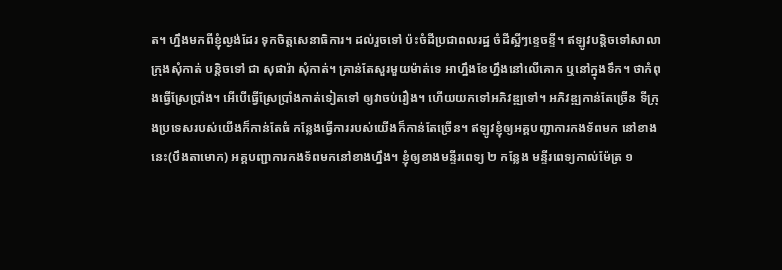ត។ ហ្នឹងមកពីខ្ញុំល្ងង់ដែរ ទុកចិត្តសេនាធិការ។ ដល់រួចទៅ ប៉ះចំដីប្រជាពលរដ្ឋ ចំដីស្អីៗខ្ទេចខ្ទី។ ឥឡូវបន្តិចទៅសាលាក្រុងសុំកាត់ បន្តិចទៅ ជា សុផារ៉ា សុំកាត់។ គ្រាន់តែសួរមួយម៉ាត់ទេ អាហ្នឹងខែហ្នឹងនៅលើគោក ឬនៅក្នុងទឹក។ ថាកំពុងធ្វើស្រែប្រាំង។ អើបើធ្វើស្រែប្រាំងកាត់ទៀតទៅ ឲ្យវាចប់រឿង។ ហើយយកទៅអភិវឌ្ឍទៅ។ អភិវឌ្ឍកាន់តែច្រើន ទីក្រុងប្រទេសរបស់យើងក៏កាន់តែធំ កន្លែងធ្វើការរបស់យើងក៏កាន់តែច្រើន។ ឥឡូវខ្ញុំឲ្យអគ្គបញ្ជាការកងទ័ពមក នៅខាងនេះ(បឹងតាមោក) អគ្គបញ្ជាការកងទ័ពមកនៅខាងហ្នឹង។ ខ្ញុំឲ្យខាងមន្ទីរពេទ្យ ២ កន្លែង មន្ទីរពេទ្យកាល់ម៉ែត្រ ១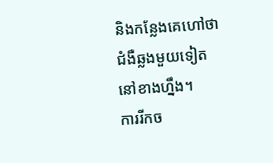និងកន្លែងគេហៅថាជំងឺឆ្លងមួយទៀត នៅខាងហ្នឹង។
ការរីកច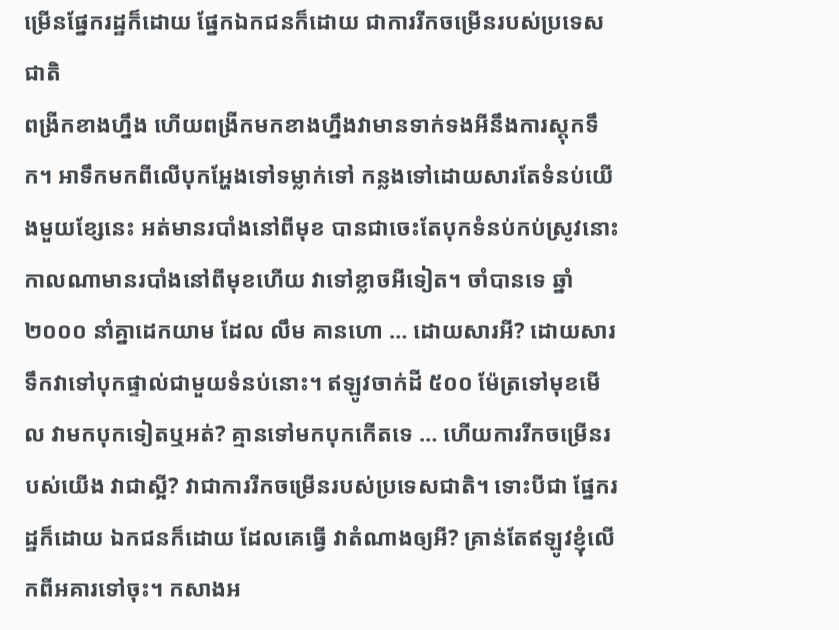ម្រើនផ្នែករដ្ឋក៏ដោយ ផ្នែកឯកជនក៏ដោយ ជាការរីកចម្រើនរបស់ប្រទេសជាតិ
ពង្រីកខាងហ្នឹង ហើយពង្រីកមកខាងហ្នឹងវាមានទាក់ទងអីនឹងការស្តុកទឹក។ អាទឹកមកពីលើបុកអ្ហែងទៅទម្លាក់ទៅ កន្លងទៅដោយសារតែទំនប់យើងមួយខ្សែនេះ អត់មានរបាំងនៅពីមុខ បានជាចេះតែបុកទំនប់កប់ស្រូវនោះ កាលណាមានរបាំងនៅពីមុខហើយ វាទៅខ្លាចអីទៀត។ ចាំបានទេ ឆ្នាំ ២០០០ នាំគ្នាដេកយាម ដែល លឹម គានហោ … ដោយសារអី? ដោយសារទឹកវាទៅបុកផ្ទាល់ជាមួយទំនប់នោះ។ ឥឡូវចាក់ដី ៥០០ ម៉ែត្រទៅមុខមើល វាមកបុកទៀតឬអត់? គ្មានទៅមកបុកកើតទេ … ហើយការរីកចម្រើនរបស់យើង វាជាស្អី? វាជាការរីកចម្រើនរបស់ប្រទេសជាតិ។ ទោះបីជា ផ្នែករដ្ឋក៏ដោយ ឯកជនក៏ដោយ ដែលគេធ្វើ វាតំណាងឲ្យអី? គ្រាន់តែឥឡូវខ្ញុំលើកពីអគារទៅចុះ។ កសាងអ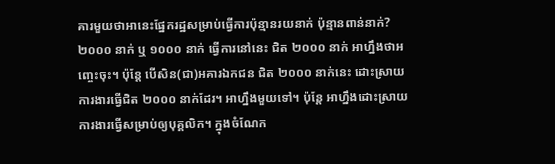គារមួយថាអានេះផ្នែករដ្ឋសម្រាប់ធ្វើការប៉ុន្មានរយនាក់ ប៉ុន្មានពាន់នាក់? ២០០០ នាក់ ឬ ១០០០ នាក់ ធ្វើការនៅនេះ ជិត ២០០០ នាក់ អាហ្នឹងថាអញ្ចេះចុះ។ ប៉ុន្តែ បើសិន(ជា)អគារឯកជន ជិត ២០០០ នាក់នេះ ដោះស្រាយការងារធ្វើជិត ២០០០ នាក់ដែរ។ អាហ្នឹងមួយទៅ។ ប៉ុន្តែ អាហ្នឹងដោះស្រាយការងារធ្វើសម្រាប់ឲ្យបុគ្គលិក។ ក្នុងចំណែក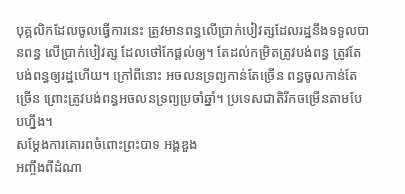បុគ្គលិកដែលចូលធ្វើការនេះ ត្រូវមានពន្ធលើប្រាក់បៀវត្សដែលរដ្ឋនឹងទទួលបានពន្ធ លើប្រាក់បៀវត្ស ដែលថៅកែផ្តល់ឲ្យ។ តែដល់កម្រិតត្រូវបង់ពន្ធ ត្រូវតែបង់ពន្ធឲ្យរដ្ឋហើយ។ ក្រៅពីនោះ អចលនទ្រព្យកាន់តែច្រើន ពន្ធចូលកាន់តែច្រើន ព្រោះត្រូវបង់ពន្ធអចលនទ្រព្យប្រចាំឆ្នាំ។ ប្រទេសជាតិរីកចម្រើនតាមបែបហ្នឹង។
សម្ដែងការគោរពចំពោះព្រះបាទ អង្គឌួង
អញ្ចឹងពីដំណា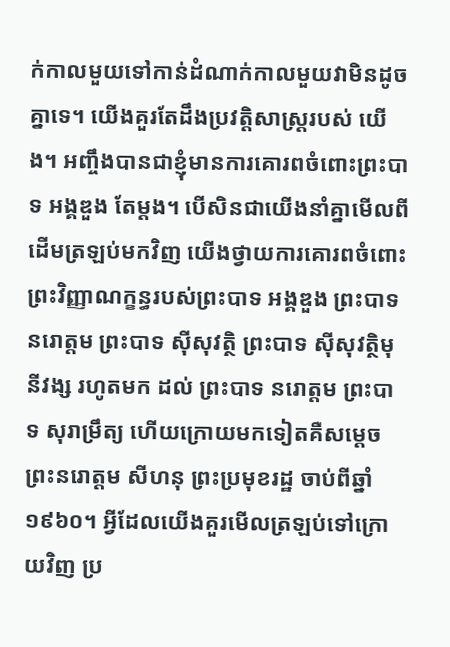ក់កាលមួយទៅកាន់ដំណាក់កាលមួយវាមិនដូចគ្នាទេ។ យើងគួរតែដឹងប្រវត្តិសាស្ត្ររបស់ យើង។ អញ្ចឹងបានជាខ្ញុំមានការគោរពចំពោះព្រះបាទ អង្គឌួង តែម្តង។ បើសិនជាយើងនាំគ្នាមើលពីដើមត្រឡប់មកវិញ យើងថ្វាយការគោរពចំពោះព្រះវិញ្ញាណក្ខន្ធរបស់ព្រះបាទ អង្គឌួង ព្រះបាទ នរោត្តម ព្រះបាទ ស៊ីសុវត្ថិ ព្រះបាទ ស៊ីសុវត្ថិមុនីវង្ស រហូតមក ដល់ ព្រះបាទ នរោត្តម ព្រះបាទ សុរាម្រឹត្យ ហើយក្រោយមកទៀតគឺសម្តេច ព្រះនរោត្តម សីហនុ ព្រះប្រមុខរដ្ឋ ចាប់ពីឆ្នាំ ១៩៦០។ អ្វីដែលយើងគួរមើលត្រឡប់ទៅក្រោយវិញ ប្រ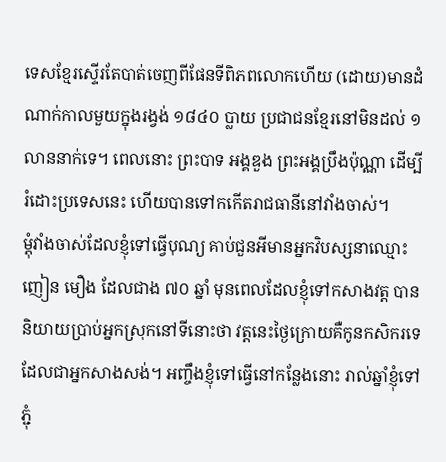ទេសខ្មែរស្ទើរតែបាត់ចេញពីផែនទីពិភពលោកហើយ (ដោយ)មានដំណាក់កាលមួយក្នុងរង្វង់ ១៨៤០ ប្លាយ ប្រជាជនខ្មែរនៅមិនដល់ ១ លាននាក់ទេ។ ពេលនោះ ព្រះបាទ អង្គឌួង ព្រះអង្គប្រឹងប៉ុណ្ណា ដើម្បីរំដោះប្រទេសនេះ ហើយបានទៅកកើតរាជធានីនៅវាំងចាស់។
ម្តុំវាំងចាស់ដែលខ្ញុំទៅធ្វើបុណ្យ គាប់ជួនអីមានអ្នកវិបស្សនាឈ្មោះ ញៀន មឿង ដែលជាង ៧០ ឆ្នាំ មុនពេលដែលខ្ញុំទៅកសាងវត្ត បាននិយាយប្រាប់អ្នកស្រុកនៅទីនោះថា វត្តនេះថ្ងៃក្រោយគឺកូនកសិករទេ ដែលជាអ្នកសាងសង់។ អញ្ចឹងខ្ញុំទៅធ្វើនៅកន្លែងនោះ រាល់ឆ្នាំខ្ញុំទៅភ្ជុំ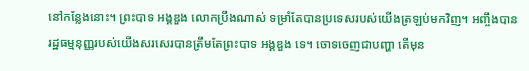នៅកន្លែងនោះ។ ព្រះបាទ អង្គឌួង លោកប្រឹងណាស់ ទម្រាំតែបានប្រទេសរបស់យើងត្រឡប់មកវិញ។ អញ្ចឹងបានរដ្ឋធម្មនុញ្ញរបស់យើងសរសេរបានត្រឹមតែព្រះបាទ អង្គឌួង ទេ។ ចោទចេញជាបញ្ហា តើមុន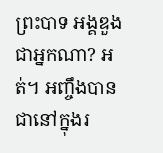ព្រះបាទ អង្គឌួង ជាអ្នកណា? អត់។ អញ្ចឹងបានជានៅក្នុងរ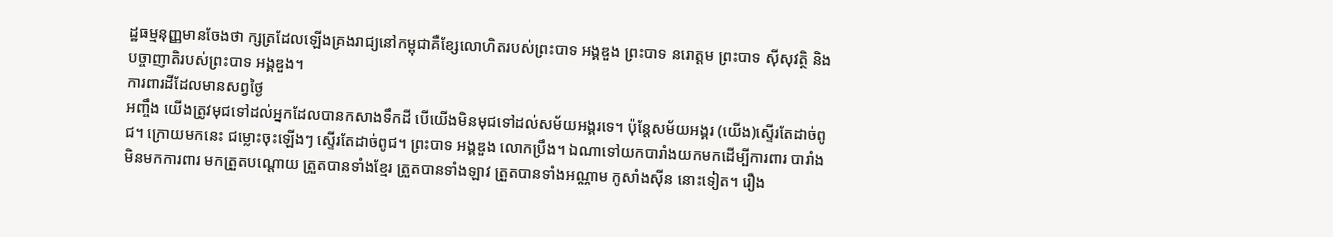ដ្ឋធម្មនុញ្ញមានចែងថា ក្សត្រដែលឡើងគ្រងរាជ្យនៅកម្ពុជាគឺខ្សែលោហិតរបស់ព្រះបាទ អង្គឌួង ព្រះបាទ នរោត្តម ព្រះបាទ ស៊ីសុវត្ថិ និងបច្ចាញាតិរបស់ព្រះបាទ អង្គឌួង។
ការពារដីដែលមានសព្វថ្ងៃ
អញ្ចឹង យើងត្រូវមុជទៅដល់អ្នកដែលបានកសាងទឹកដី បើយើងមិនមុជទៅដល់សម័យអង្គរទេ។ ប៉ុន្តែសម័យអង្គរ (យើង)ស្ទើរតែដាច់ពូជ។ ក្រោយមកនេះ ជម្លោះចុះឡើងៗ ស្ទើរតែដាច់ពូជ។ ព្រះបាទ អង្គឌួង លោកប្រឹង។ ឯណាទៅយកបារាំងយកមកដើម្បីការពារ បារាំងមិនមកការពារ មកត្រួតបណ្តោយ ត្រួតបានទាំងខ្មែរ ត្រួតបានទាំងឡាវ ត្រួតបានទាំងអណ្ណាម កូសាំងស៊ីន នោះទៀត។ រឿង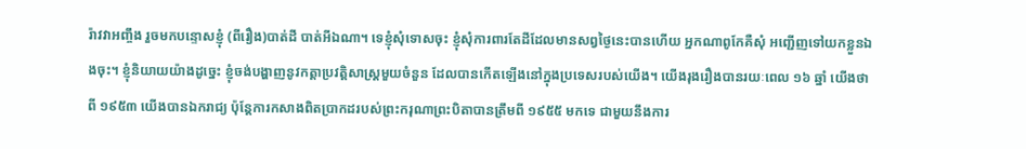រ៉ាវវាអញ្ចឹង រួចមកបន្ទោសខ្ញុំ (ពីរឿង)បាត់ដី បាត់អីឯណា។ ទេខ្ញុំសុំទោសចុះ ខ្ញុំសុំការពារតែដីដែលមានសព្វថ្ងៃនេះបានហើយ អ្នកណាពូកែគឺសុំ អញ្ជើញទៅយកខ្លួនឯងចុះ។ ខ្ញុំនិយាយយ៉ាងដូច្នេះ ខ្ញុំចង់បង្ហាញនូវកត្តាប្រវត្តិសាស្ត្រមួយចំនួន ដែលបានកើតឡើងនៅក្នុងប្រទេសរបស់យើង។ យើងរុងរឿងបានរយៈពេល ១៦ ឆ្នាំ យើងថាពី ១៩៥៣ យើងបានឯករាជ្យ ប៉ុន្តែការកសាងពិតប្រាកដរបស់ព្រះករុណាព្រះបិតាបានត្រឹមពី ១៩៥៥ មកទេ ជាមួយនឹងការ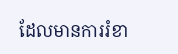ដែលមានការរំខា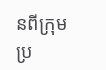នពីក្រុមប្រ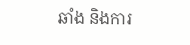ឆាំង និងការ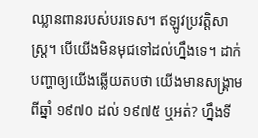ឈ្លានពានរបស់បរទេស។ ឥឡូវប្រវត្តិសាស្ត្រ។ បើយើងមិនមុជទៅដល់ហ្នឹងទេ។ ដាក់បញ្ហាឲ្យយើងឆ្លើយតបថា យើងមានសង្គ្រាមពីឆ្នាំ ១៩៧០ ដល់ ១៩៧៥ ឬអត់? ហ្នឹងទី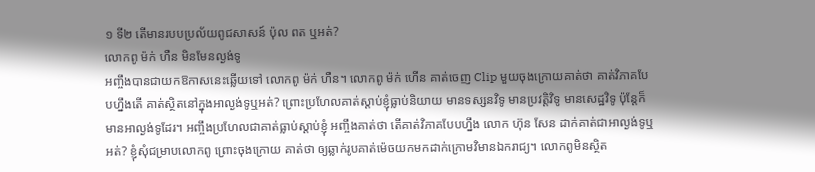១ ទី២ តើមានរបបប្រល័យពូជសាសន៍ ប៉ុល ពត ឬអត់?
លោកពូ ម៉ក់ ហឺន មិនមែនល្ងង់ទូ
អញ្ចឹងបានជាយកឱកាសនេះឆ្លើយទៅ លោកពូ ម៉ក់ ហឺន។ លោកពូ ម៉ក់ ហើន គាត់ចេញ Clip មួយចុងក្រោយគាត់ថា គាត់វិភាគបែបហ្នឹងតើ គាត់ស្ថិតនៅក្នុងអាល្ងង់ទូឬអត់? ព្រោះប្រហែលគាត់ស្តាប់ខ្ញុំធ្លាប់និយាយ មានទស្សនវិទូ មានប្រវត្តិវិទូ មានសេដ្ឋវិទូ ប៉ុន្តែក៏មានអាល្ងង់ទូដែរ។ អញ្ចឹងប្រហែលជាគាត់ធ្លាប់ស្តាប់ខ្ញុំ អញ្ចឹងគាត់ថា តើគាត់វិភាគបែបហ្នឹង លោក ហ៊ុន សែន ដាក់គាត់ជាអាល្ងង់ទូឬអត់? ខ្ញុំសុំជម្រាបលោកពូ ព្រោះចុងក្រោយ គាត់ថា ឲ្យឆ្លាក់រូបគាត់ម៉េចយកមកដាក់ក្រោមវិមានឯករាជ្យ។ លោកពូមិនស្ថិត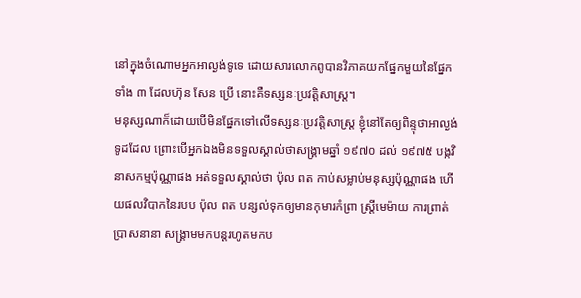នៅក្នុងចំណោមអ្នកអាល្ងង់ទូទេ ដោយសារលោកពូបានវិភាគយកផ្នែកមួយនៃផ្នែកទាំង ៣ ដែលហ៊ុន សែន ប្រើ នោះគឺទស្សនៈប្រវត្តិសាស្ត្រ។
មនុស្សណាក៏ដោយបើមិនផ្នែកទៅលើទស្សនៈប្រវត្តិសាស្ត្រ ខ្ញុំនៅតែឲ្យពិន្ទុថាអាល្ងង់ទូដដែល ព្រោះបើអ្នកឯងមិនទទួលស្គាល់ថាសង្គ្រាមឆ្នាំ ១៩៧០ ដល់ ១៩៧៥ បង្កវិនាសកម្មប៉ុណ្ណាផង អត់ទទួលស្គាល់ថា ប៉ុល ពត កាប់សម្លាប់មនុស្សប៉ុណ្ណាផង ហើយផលវិបាកនៃរបប ប៉ុល ពត បន្សល់ទុកឲ្យមានកុមារកំព្រា ស្ត្រីមេម៉ាយ ការព្រាត់ប្រាសនានា សង្គ្រាមមកបន្តរហូតមកប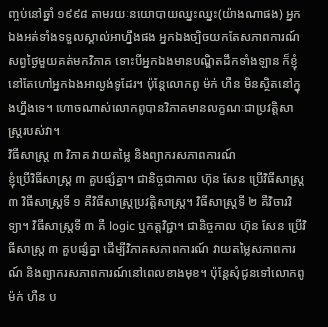ញ្ចប់នៅឆ្នាំ ១៩៩៨ តាមរយៈនយោបាយឈ្នះឈ្នះ(យ៉ាងណាផង) អ្នកឯងអត់ទាំងទទួលស្គាល់អាហ្នឹងផង អ្នកឯងច្បិចយកតែសភាពការណ៍សព្វថ្ងៃមួយគត់មកវិភាគ ទោះបីអ្នកឯងមានបណ្ឌិតដឹកទាំងឡាន ក៏ខ្ញុំនៅតែហៅអ្នកឯងអាល្ងង់ទូដែរ។ ប៉ុន្តែលោកពូ ម៉ក់ ហឺន មិនស្ថិតនៅក្នុងហ្នឹងទេ។ ហោចណាស់លោកពូបានវិភាគមានលក្ខណៈជាប្រវត្តិសាស្ត្ររបស់វា។
វិធីសាស្ត្រ ៣ វិភាគ វាយតម្លៃ និងព្យាករសភាពការណ៍
ខ្ញុំប្រើវិធីសាស្ត្រ ៣ គួបផ្សំគ្នា។ ជានិច្ចជាកាល ហ៊ុន សែន ប្រើវិធីសាស្ត្រ ៣ វិធីសាស្ត្រទី ១ គឺវិធីសាស្ត្រប្រវត្តិសាស្ត្រ។ វិធីសាស្ត្រទី ២ គឺវិចារវិទ្យា។ វិធីសាស្ត្រទី ៣ គឺ logic ឬកត្តវិជ្ជា។ ជានិច្ចកាល ហ៊ុន សែន ប្រើវិធីសាស្ត្រ ៣ គួបផ្សំគ្នា ដើម្បីវិភាគសភាពការណ៍ វាយតម្លៃសភាពការណ៍ និងព្យាករសភាពការណ៍នៅពេលខាងមុខ។ ប៉ុន្តែសុំជូនទៅលោកពូ ម៉ក់ ហឺន ប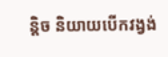ន្តិច និយាយបើកវង្វង់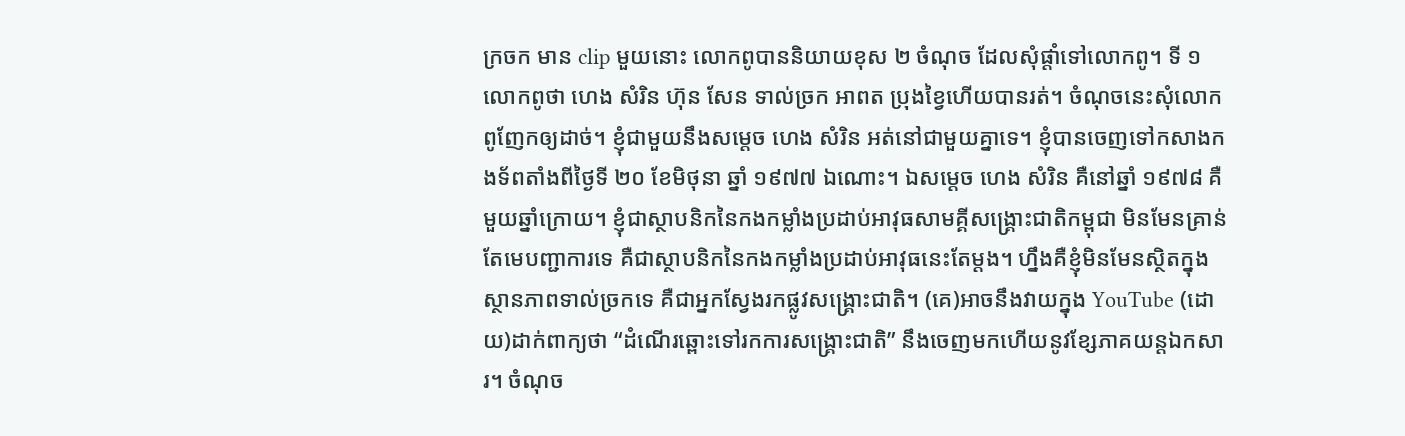ក្រចក មាន clip មួយនោះ លោកពូបាននិយាយខុស ២ ចំណុច ដែលសុំផ្តាំទៅលោកពូ។ ទី ១ លោកពូថា ហេង សំរិន ហ៊ុន សែន ទាល់ច្រក អាពត ប្រុងខ្វៃហើយបានរត់។ ចំណុចនេះសុំលោកពូញែកឲ្យដាច់។ ខ្ញុំជាមួយនឹងសម្តេច ហេង សំរិន អត់នៅជាមួយគ្នាទេ។ ខ្ញុំបានចេញទៅកសាងកងទ័ពតាំងពីថ្ងៃទី ២០ ខែមិថុនា ឆ្នាំ ១៩៧៧ ឯណោះ។ ឯសម្តេច ហេង សំរិន គឺនៅឆ្នាំ ១៩៧៨ គឺមួយឆ្នាំក្រោយ។ ខ្ញុំជាស្ថាបនិកនៃកងកម្លាំងប្រដាប់អាវុធសាមគ្គីសង្គ្រោះជាតិកម្ពុជា មិនមែនគ្រាន់តែមេបញ្ជាការទេ គឺជាស្ថាបនិកនៃកងកម្លាំងប្រដាប់អាវុធនេះតែម្តង។ ហ្នឹងគឺខ្ញុំមិនមែនស្ថិតក្នុងស្ថានភាពទាល់ច្រកទេ គឺជាអ្នកស្វែងរកផ្លូវសង្គ្រោះជាតិ។ (គេ)អាចនឹងវាយក្នុង YouTube (ដោយ)ដាក់ពាក្យថា “ដំណើរឆ្ពោះទៅរកការសង្គ្រោះជាតិ” នឹងចេញមកហើយនូវខ្សែភាគយន្តឯកសារ។ ចំណុច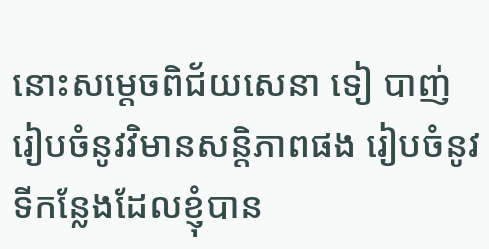នោះសម្ដេចពិជ័យសេនា ទៀ បាញ់ រៀបចំនូវវិមានសន្តិភាពផង រៀបចំនូវទីកន្លែងដែលខ្ញុំបាន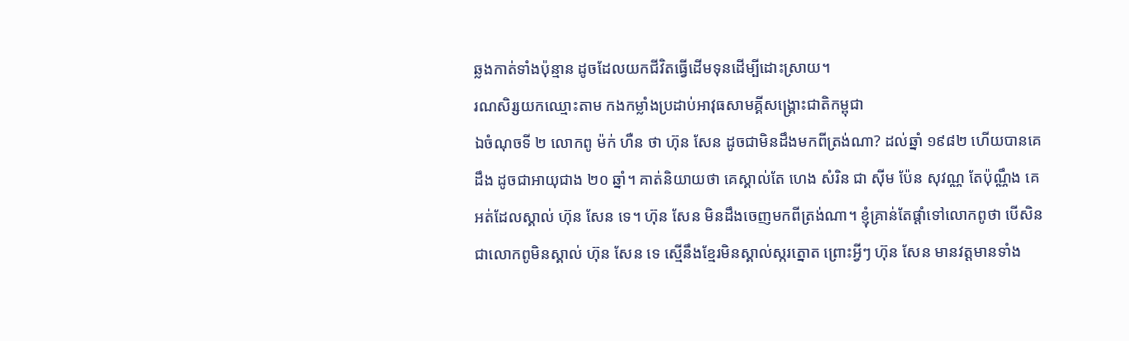ឆ្លងកាត់ទាំងប៉ុន្មាន ដូចដែលយកជីវិតធ្វើដើមទុនដើម្បីដោះស្រាយ។
រណសិរ្សយកឈ្មោះតាម កងកម្លាំងប្រដាប់អាវុធសាមគ្គីសង្គ្រោះជាតិកម្ពុជា
ឯចំណុចទី ២ លោកពូ ម៉ក់ ហឺន ថា ហ៊ុន សែន ដូចជាមិនដឹងមកពីត្រង់ណា? ដល់ឆ្នាំ ១៩៨២ ហើយបានគេដឹង ដូចជាអាយុជាង ២០ ឆ្នាំ។ គាត់និយាយថា គេស្គាល់តែ ហេង សំរិន ជា ស៊ីម ប៉ែន សុវណ្ណ តែប៉ុណ្ណឹង គេអត់ដែលស្គាល់ ហ៊ុន សែន ទេ។ ហ៊ុន សែន មិនដឹងចេញមកពីត្រង់ណា។ ខ្ញុំគ្រាន់តែផ្ដាំទៅលោកពូថា បើសិនជាលោកពូមិនស្គាល់ ហ៊ុន សែន ទេ ស្មើនឹងខ្មែរមិនស្គាល់ស្ករត្នោត ព្រោះអ្វីៗ ហ៊ុន សែន មានវត្តមានទាំង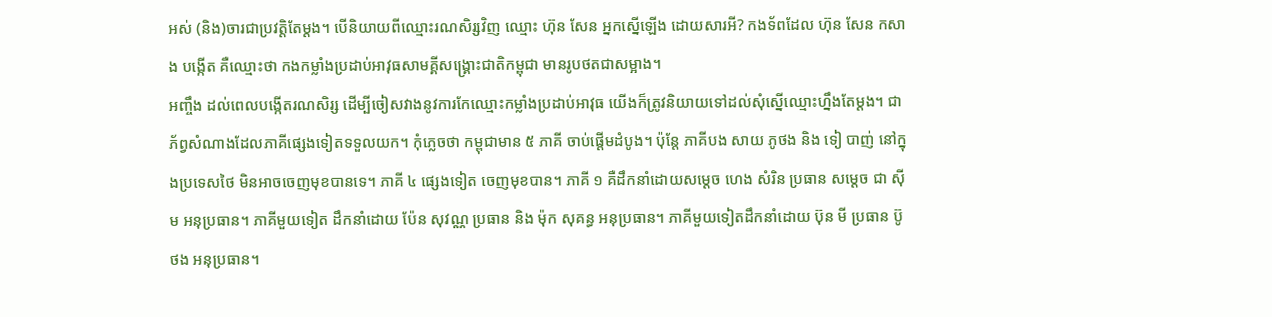អស់ (និង)ចារជាប្រវត្តិតែម្ដង។ បើនិយាយពីឈ្មោះរណសិរ្សវិញ ឈ្មោះ ហ៊ុន សែន អ្នកស្នើឡើង ដោយសារអី? កងទ័ពដែល ហ៊ុន សែន កសាង បង្កើត គឺឈ្មោះថា កងកម្លាំងប្រដាប់អាវុធសាមគ្គីសង្គ្រោះជាតិកម្ពុជា មានរូបថតជាសម្អាង។
អញ្ចឹង ដល់ពេលបង្កើតរណសិរ្ស ដើម្បីចៀសវាងនូវការកែឈ្មោះកម្លាំងប្រដាប់អាវុធ យើងក៏ត្រូវនិយាយទៅដល់សុំស្នើឈ្មោះហ្នឹងតែម្ដង។ ជាភ័ព្វសំណាងដែលភាគីផ្សេងទៀតទទួលយក។ កុំភ្លេចថា កម្ពុជាមាន ៥ ភាគី ចាប់ផ្ដើមដំបូង។ ប៉ុន្តែ ភាគីបង សាយ ភូថង និង ទៀ បាញ់ នៅក្នុងប្រទេសថៃ មិនអាចចេញមុខបានទេ។ ភាគី ៤ ផ្សេងទៀត ចេញមុខបាន។ ភាគី ១ គឺដឹកនាំដោយសម្ដេច ហេង សំរិន ប្រធាន សម្ដេច ជា ស៊ីម អនុប្រធាន។ ភាគីមួយទៀត ដឹកនាំដោយ ប៉ែន សុវណ្ណ ប្រធាន និង ម៉ុក សុគន្ធ អនុប្រធាន។ ភាគីមួយទៀតដឹកនាំដោយ ប៊ុន មី ប្រធាន ប៊ូ ថង អនុប្រធាន។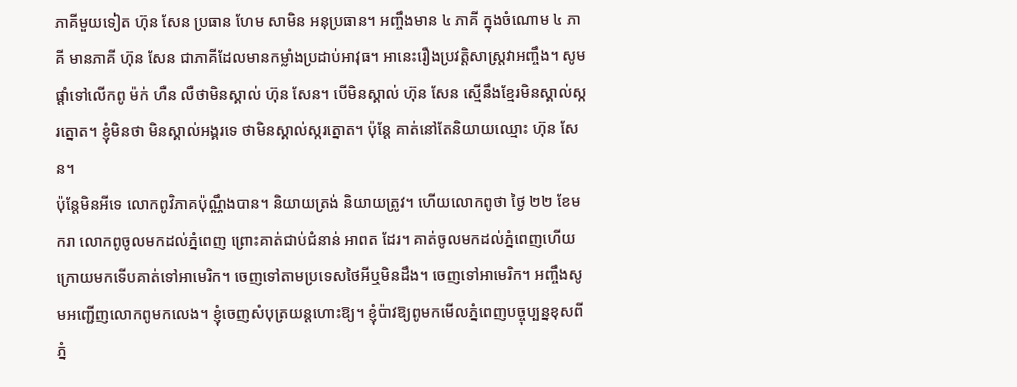ភាគីមួយទៀត ហ៊ុន សែន ប្រធាន ហែម សាមិន អនុប្រធាន។ អញ្ចឹងមាន ៤ ភាគី ក្នុងចំណោម ៤ ភាគី មានភាគី ហ៊ុន សែន ជាភាគីដែលមានកម្លាំងប្រដាប់អាវុធ។ អានេះរឿងប្រវត្តិសាស្រ្តវាអញ្ចឹង។ សូមផ្ដាំទៅលើកពូ ម៉ក់ ហឺន លឺថាមិនស្គាល់ ហ៊ុន សែន។ បើមិនស្គាល់ ហ៊ុន សែន ស្មើនឹងខ្មែរមិនស្គាល់ស្ករត្នោត។ ខ្ញុំមិនថា មិនស្គាល់អង្គរទេ ថាមិនស្គាល់ស្ករត្នោត។ ប៉ុន្តែ គាត់នៅតែនិយាយឈ្មោះ ហ៊ុន សែន។
ប៉ុន្តែមិនអីទេ លោកពូវិភាគប៉ុណ្ណឹងបាន។ និយាយត្រង់ និយាយត្រូវ។ ហើយលោកពូថា ថ្ងៃ ២២ ខែមករា លោកពូចូលមកដល់ភ្នំពេញ ព្រោះគាត់ជាប់ជំនាន់ អាពត ដែរ។ គាត់ចូលមកដល់ភ្នំពេញហើយ ក្រោយមកទើបគាត់ទៅអាមេរិក។ ចេញទៅតាមប្រទេសថៃអីឬមិនដឹង។ ចេញទៅអាមេរិក។ អញ្ចឹងសូមអញ្ជើញលោកពូមកលេង។ ខ្ញុំចេញសំបុត្រយន្តហោះឱ្យ។ ខ្ញុំប៉ាវឱ្យពូមកមើលភ្នំពេញបច្ចុប្បន្នខុសពីភ្នំ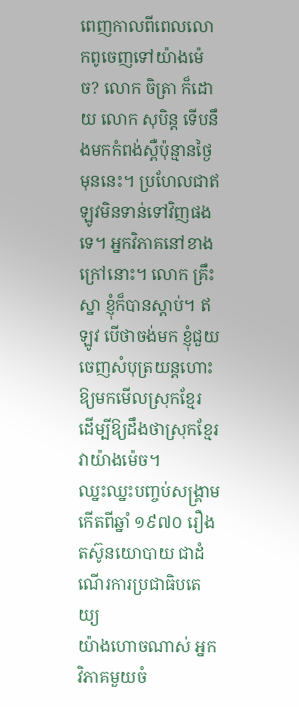ពេញកាលពីពេលលោកពូចេញទៅយ៉ាងម៉េច? លោក ចិត្រា ក៏ដោយ លោក សុបិន្ត ទើបនឹងមកកំពង់ស្ពឺប៉ុន្មានថ្ងៃមុននេះ។ ប្រហែលជាឥឡូវមិនទាន់ទៅវិញផងទេ។ អ្នកវិភាគនៅខាងក្រៅនោះ។ លោក គ្រឹះស្នា ខ្ញុំក៏បានស្ដាប់។ ឥឡូវ បើថាចង់មក ខ្ញុំជួយចេញសំបុត្រយន្តហោះឱ្យមកមើលស្រុកខ្មែរ ដើម្បីឱ្យដឹងថាស្រុកខ្មែរវាយ៉ាងម៉េច។
ឈ្នះឈ្នះបញ្ចប់សង្គ្រាមកើតពីឆ្នាំ ១៩៧០ រឿងតស៊ូនយោបាយ ជាដំណើរការប្រជាធិបតេយ្យ
យ៉ាងហោចណាស់ អ្នកវិភាគមួយចំ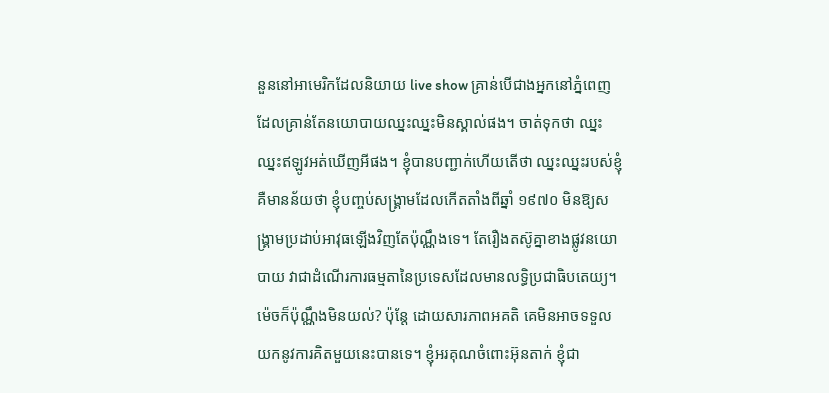នួននៅអាមេរិកដែលនិយាយ live show គ្រាន់បើជាងអ្នកនៅភ្នំពេញ ដែលគ្រាន់តែនយោបាយឈ្នះឈ្នះមិនស្គាល់ផង។ ចាត់ទុកថា ឈ្នះឈ្នះឥឡូវអត់ឃើញអីផង។ ខ្ញុំបានបញ្ជាក់ហើយតើថា ឈ្នះឈ្នះរបស់ខ្ញុំគឺមានន័យថា ខ្ញុំបញ្ចប់សង្គ្រាមដែលកើតតាំងពីឆ្នាំ ១៩៧០ មិនឱ្យសង្គ្រាមប្រដាប់អាវុធឡើងវិញតែប៉ុណ្ណឹងទេ។ តែរឿងតស៊ូគ្នាខាងផ្លូវនយោបាយ វាជាដំណើរការធម្មតានៃប្រទេសដែលមានលទ្ធិប្រជាធិបតេយ្យ។ ម៉េចក៏ប៉ុណ្ណឹងមិនយល់? ប៉ុន្តែ ដោយសារភាពអគតិ គេមិនអាចទទួលយកនូវការគិតមួយនេះបានទេ។ ខ្ញុំអរគុណចំពោះអ៊ុនតាក់ ខ្ញុំជា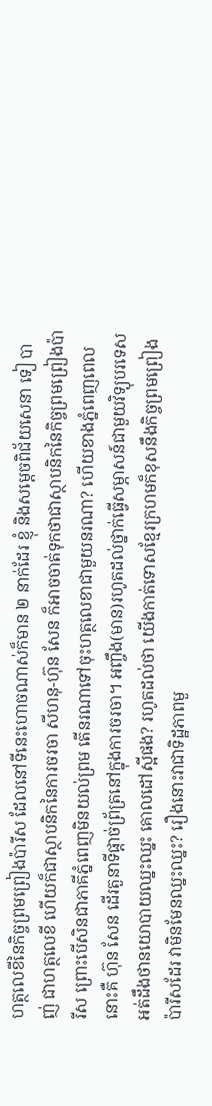ហត្ថលេខីនៃកិច្ចព្រមព្រៀងប៉ារីស ដែលនៅទីនេះហោចណាស់ក៏មាន ២ នាក់ដែរ ខ្ញុំ និងសម្ដេចពិជ័យសេនា ទៀ បាញ់ ជាហត្ថលេខី ហើយក៏ជាស្ថាបនិកនៃការចរចា សីហនុ-ហ៊ុន សែន ក៏អាចចាត់ទុកថាជាស្ថាបនិកនៃកិច្ចព្រមព្រៀងប៉ារីស ព្រោះបើសិនជាភាគីភ្នំពេញមិនយល់ព្រម តើនរណាទៅចុះហត្ថលេខាជាមួយនរណា? ហើយខាងភ្នំពេញពេលនោះគឺ ហ៊ុន សែន ដើរតួនាទីផ្ដាច់ព្រ័ត្រនៅក្នុងការចរចា។ អញ្ចឹង(មាន)រហូតដល់ថ្នាក់ធ្វើសម្ភាសន៍ជាមួយវិទ្យុបរទេស អត់ដឹងថានយោបាយឈ្នះឈ្នះ គោលដៅស្អីផង? រហូតដល់ថា យើងកាត់ទោសខ្មែរក្រហមក៏ខុសនឹងកិច្ចព្រមព្រៀងប៉ារីសដែរ វាមិនមែនឈ្នះឈ្នះ? រឿងនោះវាជាទិដ្ឋភាពមួ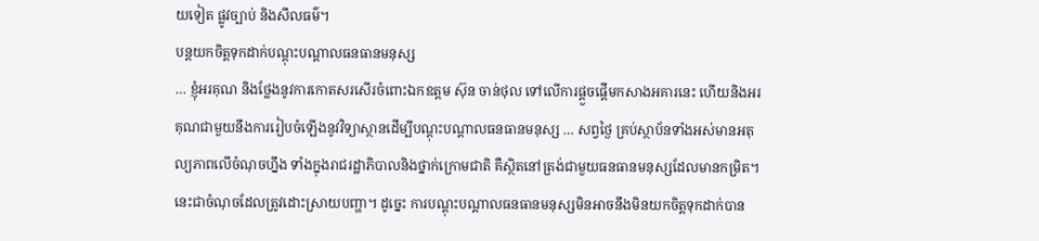យទៀត ផ្លូវច្បាប់ និងសីលធម៌។
បន្តយកចិត្តទុកដាក់បណ្ដុះបណ្ដាលធនធានមនុស្ស
… ខ្ញុំអរគុណ និងថ្លែងនូវការកោតសរសើរចំពោះឯកឧត្ដម ស៊ុន ចាន់ថុល ទៅលើការផ្ដួចផ្ដើមកសាងអគារនេះ ហើយនិងអរគុណជាមួយនឹងការរៀបចំឡើងនូវវិទ្យាស្ថានដើម្បីបណ្ដុះបណ្ដាលធនធានមនុស្ស … សព្វថ្ងៃ គ្រប់ស្ថាប័នទាំងអស់មានអតុល្យភាពលើចំណុចហ្នឹង ទាំងក្នុងរាជរដ្ឋាភិបាលនិងថ្នាក់ក្រោមជាតិ គឺស្ថិតនៅត្រង់ជាមួយធនធានមនុស្សដែលមានកម្រិត។ នេះជាចំណុចដែលត្រូវដោះស្រាយបញ្ហា។ ដូច្នេះ ការបណ្ដុះបណ្ដាលធនធានមនុស្សមិនអាចនឹងមិនយកចិត្តទុកដាក់បាន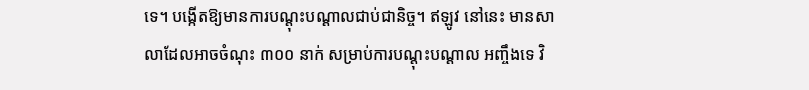ទេ។ បង្កើតឱ្យមានការបណ្ដុះបណ្ដាលជាប់ជានិច្ច។ ឥឡូវ នៅនេះ មានសាលាដែលអាចចំណុះ ៣០០ នាក់ សម្រាប់ការបណ្ដុះបណ្ដាល អញ្ចឹងទេ វិ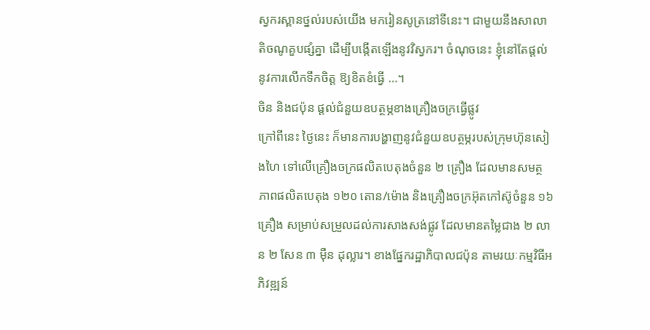ស្វករស្ពានថ្នល់របស់យើង មករៀនសូត្រនៅទីនេះ។ ជាមួយនឹងសាលាតិចណូគួបផ្សំគ្នា ដើម្បីបង្កើតឡើងនូវវិស្វករ។ ចំណុចនេះ ខ្ញុំនៅតែផ្ដល់នូវការលើកទឹកចិត្ត ឱ្យខិតខំធ្វើ …។
ចិន និងជប៉ុន ផ្ដល់ជំនួយឧបត្ថម្ភខាងគ្រឿងចក្រធ្វើផ្លូវ
ក្រៅពីនេះ ថ្ងៃនេះ ក៏មានការបង្ហាញនូវជំនួយឧបត្ថម្ភរបស់ក្រុមហ៊ុនសៀងហៃ ទៅលើគ្រឿងចក្រផលិតបេតុងចំនួន ២ គ្រឿង ដែលមានសមត្ថភាពផលិតបេតុង ១២០ តោន/ម៉ោង និងគ្រឿងចក្រអ៊ុតកៅស៊ូចំនួន ១៦ គ្រឿង សម្រាប់សម្រួលដល់ការសាងសង់ផ្លូវ ដែលមានតម្លៃជាង ២ លាន ២ សែន ៣ ម៉ឺន ដុល្លារ។ ខាងផ្នែករដ្ឋាភិបាលជប៉ុន តាមរយៈកម្មវិធីអភិវឌ្ឍន៍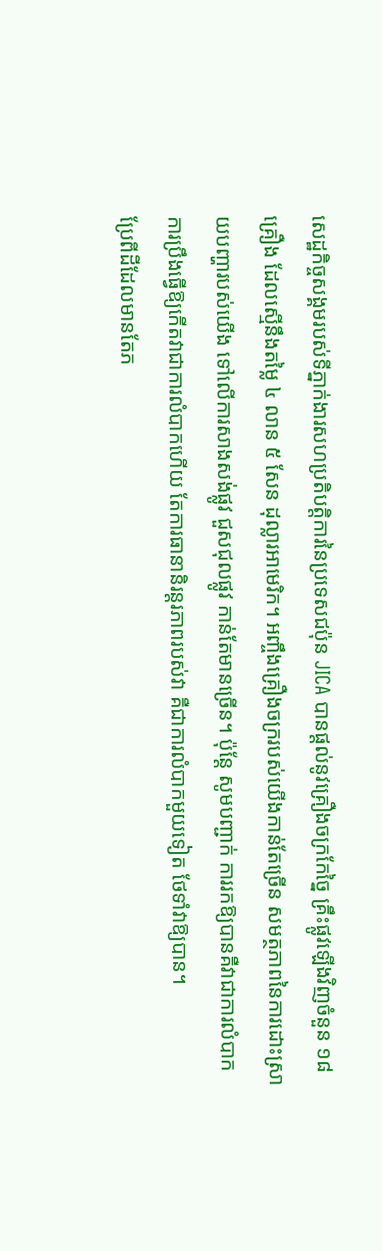សេដ្ឋកិច្ចសង្គមរបស់ទីភ្នាក់ងារសហប្រតិបត្តិការនៃប្រទេសជប៉ុន JICA បានផ្ដល់នូវគ្រឿងចក្រកែច្នៃ គ្រឹះផ្លូវឡើងវិញចំនួន ១៨ គ្រឿង ដែលស្មើនឹងតម្លៃ ៤ លាន ៥ សែន ដុល្លារអាមេរិក។ អញ្ចឹងគ្រឿងចក្ររបស់យើងកាន់តែច្រើន សមត្ថភាពនៃការដោះស្រាយបញ្ហារបស់យើង ទៅលើការសាងសង់ផ្លូវ ជួសជុលផ្លូវ កាន់តែមានច្រើន។ ប៉ុន្តែ សូមបញ្ជាក់ ការរកឱ្យបានគឺវាជាការលំបាក ការប្រឹងធ្វើឱ្យកើតវាជាការលំបាកហើយ តែការធានានិរន្តរភាពរបស់វា គឺជាការលំបាកមួយទៀត ថែទាំវាឱ្យបាន។
ប្រែពីដីដែលមានតែភ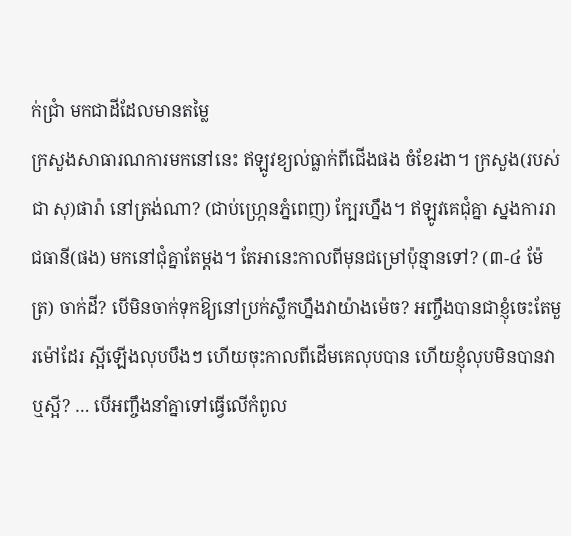ក់ជ្រាំ មកជាដីដែលមានតម្លៃ
ក្រសួងសាធារណការមកនៅនេះ ឥឡូវខ្យល់ធ្លាក់ពីជើងផង ចំខែរងា។ ក្រសួង(របស់ ជា សុ)ផារ៉ា នៅត្រង់ណា? (ជាប់ហ្រ្កេនភ្នំពេញ) ក្បែរហ្នឹង។ ឥឡូវគេជុំគ្នា ស្នងការរាជធានី(ផង) មកនៅជុំគ្នាតែម្ដង។ តែអានេះកាលពីមុនជម្រៅប៉ុន្មានទៅ? (៣-៤ ម៉ែត្រ) ចាក់ដី? បើមិនចាក់ទុកឱ្យនៅប្រក់ស្លឹកហ្នឹងវាយ៉ាងម៉េច? អញ្ចឹងបានជាខ្ញុំចេះតែមួរម៉ៅដែរ ស្អីឡើងលុបបឹងៗ ហើយចុះកាលពីដើមគេលុបបាន ហើយខ្ញុំលុបមិនបានវាឬស្អី? … បើអញ្ចឹងនាំគ្នាទៅធ្វើលើកំពូល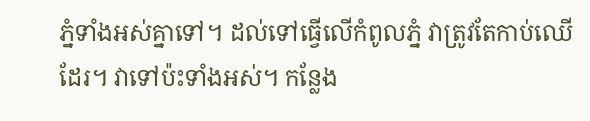ភ្នំទាំងអស់គ្នាទៅ។ ដល់ទៅធ្វើលើកំពូលភ្នំ វាត្រូវតែកាប់ឈើដែរ។ វាទៅប៉ះទាំងអស់។ កន្លែង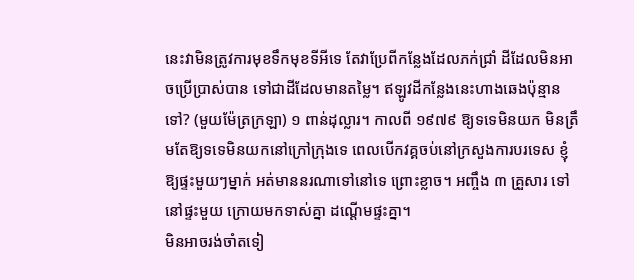នេះវាមិនត្រូវការមុខទឹកមុខទីអីទេ តែវាប្រែពីកន្លែងដែលភក់ជ្រាំ ដីដែលមិនអាចប្រើប្រាស់បាន ទៅជាដីដែលមានតម្លៃ។ ឥឡូវដីកន្លែងនេះហាងឆេងប៉ុន្មានទៅ? (មួយម៉ែត្រក្រឡា) ១ ពាន់ដុល្លារ។ កាលពី ១៩៧៩ ឱ្យទទេមិនយក មិនត្រឹមតែឱ្យទទេមិនយកនៅក្រៅក្រុងទេ ពេលបើកវគ្គចប់នៅក្រសួងការបរទេស ខ្ញុំឱ្យផ្ទះមួយៗម្នាក់ អត់មាននរណាទៅនៅទេ ព្រោះខ្លាច។ អញ្ចឹង ៣ គ្រួសារ ទៅនៅផ្ទះមួយ ក្រោយមកទាស់គ្នា ដណ្ដើមផ្ទះគ្នា។
មិនអាចរង់ចាំតទៀ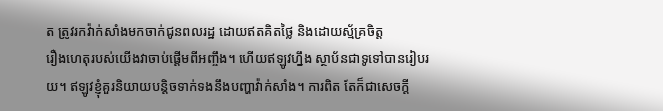ត ត្រូវរកវ៉ាក់សាំងមកចាក់ជូនពលរដ្ឋ ដោយឥតគិតថ្លៃ និងដោយស្ម័គ្រចិត្ត
រឿងហេតុរបស់យើងវាចាប់ផ្ដើមពីអញ្ចឹង។ ហើយឥឡូវហ្នឹង ស្ថាប័នជាទូទៅបានរៀបរយ។ ឥឡូវខ្ញុំគួរនិយាយបន្តិចទាក់ទងនឹងបញ្ហាវ៉ាក់សាំង។ ការពិត តែក៏ជាសេចក្ដី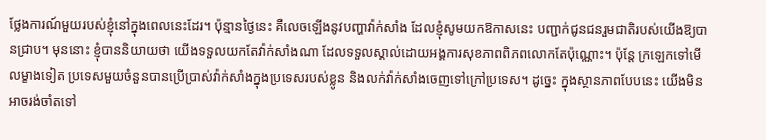ថ្លែងការណ៍មួយរបស់ខ្ញុំនៅក្នុងពេលនេះដែរ។ ប៉ុន្មានថ្ងៃនេះ គឺលេចឡើងនូវបញ្ហាវ៉ាក់សាំង ដែលខ្ញុំសូមយកឱកាសនេះ បញ្ជាក់ជូនជនរួមជាតិរបស់យើងឱ្យបានជ្រាប។ មុននោះ ខ្ញុំបាននិយាយថា យើងទទួលយកតែវ៉ាក់សាំងណា ដែលទទួលស្គាល់ដោយអង្គការសុខភាពពិភពលោកតែប៉ុណ្ណោះ។ ប៉ុន្តែ ក្រឡេកទៅមើលម្ខាងទៀត ប្រទេសមួយចំនួនបានប្រើប្រាស់វ៉ាក់សាំងក្នុងប្រទេសរបស់ខ្លូន និងលក់វ៉ាក់សាំងចេញទៅក្រៅប្រទេស។ ដូច្នេះ ក្នុងស្ថានភាពបែបនេះ យើងមិនអាចរង់ចាំតទៅ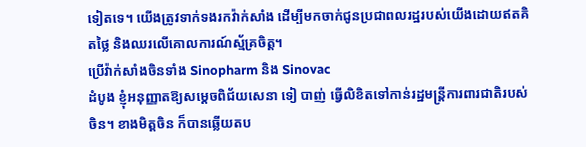ទៀតទេ។ យើងត្រូវទាក់ទងរកវ៉ាក់សាំង ដើម្បីមកចាក់ជូនប្រជាពលរដ្ឋរបស់យើងដោយឥតគិតថ្លៃ និងឈរលើគោលការណ៍ស្ម័គ្រចិត្ត។
ប្រើវ៉ាក់សាំងចិនទាំង Sinopharm និង Sinovac
ដំបូង ខ្ញុំអនុញ្ញាតឱ្យសម្ដេចពិជ័យសេនា ទៀ បាញ់ ធ្វើលិខិតទៅកាន់រដ្ឋមន្រ្តីការពារជាតិរបស់ចិន។ ខាងមិត្តចិន ក៏បានឆ្លើយតប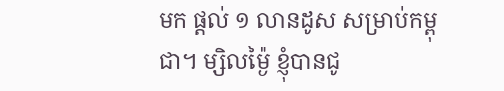មក ផ្ដល់ ១ លានដូស សម្រាប់កម្ពុជា។ ម្សិលម៉្ងៃ ខ្ញុំបានជូ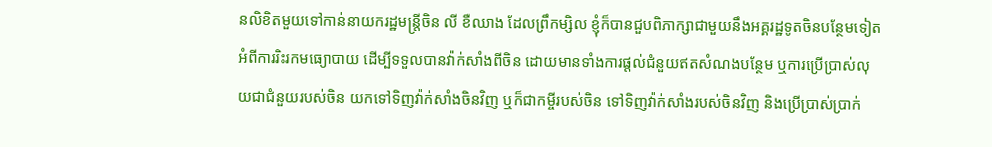នលិខិតមួយទៅកាន់នាយករដ្ឋមន្រ្តីចិន លី ខឺឈាង ដែលព្រឹកម្សិល ខ្ញុំក៏បានជួបពិភាក្សាជាមួយនឹងអគ្គរដ្ឋទូតចិនបន្ថែមទៀត អំពីការរិះរកមធ្យោបាយ ដើម្បីទទួលបានវ៉ាក់សាំងពីចិន ដោយមានទាំងការផ្ដល់ជំនួយឥតសំណងបន្ថែម ឬការប្រើប្រាស់លុយជាជំនួយរបស់ចិន យកទៅទិញវ៉ាក់សាំងចិនវិញ ឬក៏ជាកម្ចីរបស់ចិន ទៅទិញវ៉ាក់សាំងរបស់ចិនវិញ និងប្រើប្រាស់ប្រាក់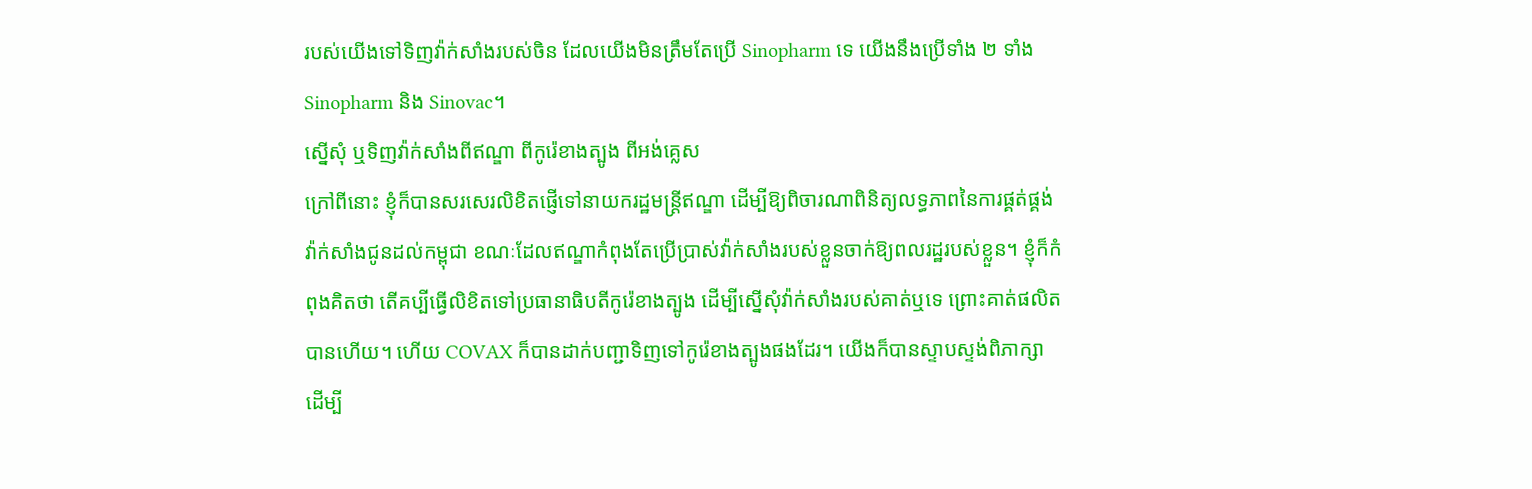របស់យើងទៅទិញវ៉ាក់សាំងរបស់ចិន ដែលយើងមិនត្រឹមតែប្រើ Sinopharm ទេ យើងនឹងប្រើទាំង ២ ទាំង Sinopharm និង Sinovac។
ស្នើសុំ ឬទិញវ៉ាក់សាំងពីឥណ្ឌា ពីកូរ៉េខាងត្បូង ពីអង់គ្លេស
ក្រៅពីនោះ ខ្ញុំក៏បានសរសេរលិខិតផ្ញើទៅនាយករដ្ឋមន្រ្តីឥណ្ឌា ដើម្បីឱ្យពិចារណាពិនិត្យលទ្ធភាពនៃការផ្គត់ផ្គង់វ៉ាក់សាំងជូនដល់កម្ពុជា ខណៈដែលឥណ្ឌាកំពុងតែប្រើប្រាស់វ៉ាក់សាំងរបស់ខ្លួនចាក់ឱ្យពលរដ្ឋរបស់ខ្លួន។ ខ្ញុំក៏កំពុងគិតថា តើគប្បីធ្វើលិខិតទៅប្រធានាធិបតីកូរ៉េខាងត្បូង ដើម្បីស្នើសុំវ៉ាក់សាំងរបស់គាត់ឬទេ ព្រោះគាត់ផលិតបានហើយ។ ហើយ COVAX ក៏បានដាក់បញ្ជាទិញទៅកូរ៉េខាងត្បូងផងដែរ។ យើងក៏បានស្ទាបស្ទង់ពិភាក្សា ដើម្បី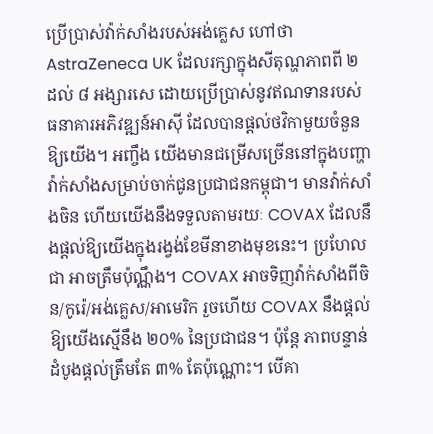ប្រើប្រាស់វ៉ាក់សាំងរបស់អង់គ្លេស ហៅថា AstraZeneca UK ដែលរក្សាក្នុងសីតុណ្ហភាពពី ២ ដល់ ៨ អង្សារសេ ដោយប្រើប្រាស់នូវឥណទានរបស់ធនាគារអភិវឌ្ឍន៍អាស៊ី ដែលបានផ្ដល់ថវិកាមួយចំនួនឱ្យយើង។ អញ្ចឹង យើងមានជម្រើសច្រើននៅក្នុងបញ្ហាវ៉ាក់សាំងសម្រាប់ចាក់ជូនប្រជាជនកម្ពុជា។ មានវ៉ាក់សាំងចិន ហើយយើងនឹងទទួលតាមរយៈ COVAX ដែលនឹងផ្ដល់ឱ្យយើងក្នុងរង្វង់ខែមីនាខាងមុខនេះ។ ប្រហែលជា អាចត្រឹមប៉ុណ្ណឹង។ COVAX អាចទិញវ៉ាក់សាំងពីចិន/កូរ៉េ/អង់គ្លេស/អាមេរិក រួចហើយ COVAX នឹងផ្តល់ឱ្យយើងស្មើនឹង ២០% នៃប្រជាជន។ ប៉ុន្តែ ភាពបន្ទាន់ដំបូងផ្តល់ត្រឹមតែ ៣% តែប៉ុណ្ណោះ។ បើគា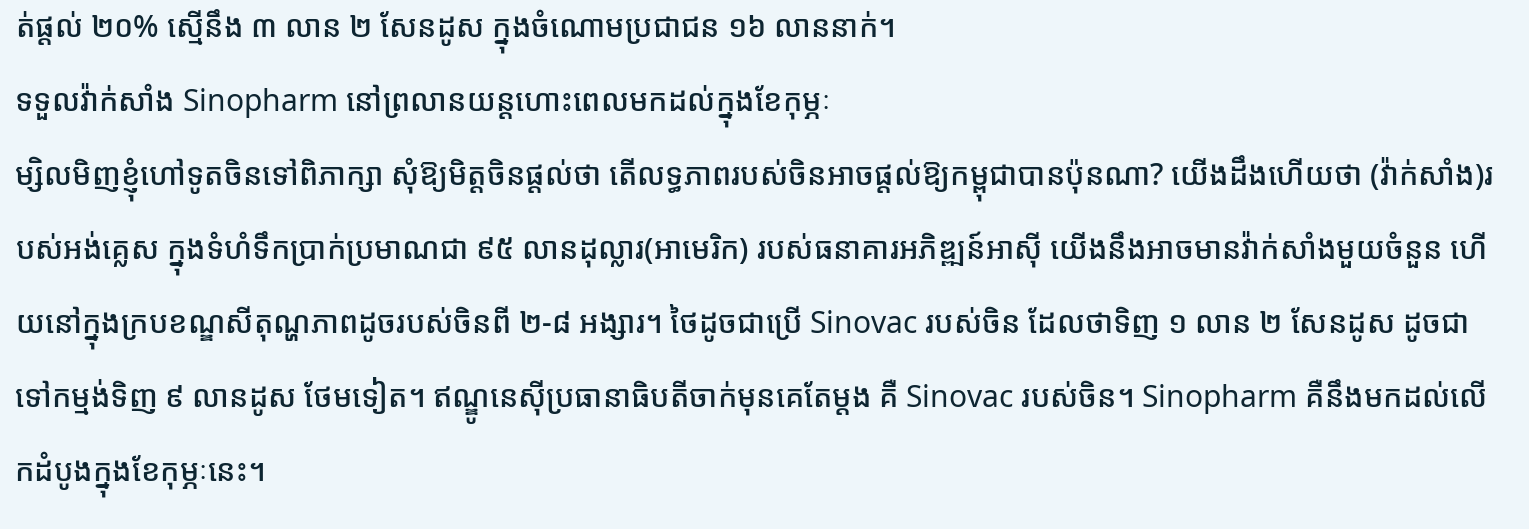ត់ផ្តល់ ២០% ស្មើនឹង ៣ លាន ២ សែនដូស ក្នុងចំណោមប្រជាជន ១៦ លាននាក់។
ទទួលវ៉ាក់សាំង Sinopharm នៅព្រលានយន្តហោះពេលមកដល់ក្នុងខែកុម្ភៈ
ម្សិលមិញខ្ញុំហៅទូតចិនទៅពិភាក្សា សុំឱ្យមិត្តចិនផ្តល់ថា តើលទ្ធភាពរបស់ចិនអាចផ្តល់ឱ្យកម្ពុជាបានប៉ុនណា? យើងដឹងហើយថា (វ៉ាក់សាំង)របស់អង់គ្លេស ក្នុងទំហំទឹកប្រាក់ប្រមាណជា ៩៥ លានដុល្លារ(អាមេរិក) របស់ធនាគារអភិឌ្ឍន៍អាស៊ី យើងនឹងអាចមានវ៉ាក់សាំងមួយចំនួន ហើយនៅក្នុងក្របខណ្ឌសីតុណ្ហភាពដូចរបស់ចិនពី ២-៨ អង្សារ។ ថៃដូចជាប្រើ Sinovac របស់ចិន ដែលថាទិញ ១ លាន ២ សែនដូស ដូចជាទៅកម្មង់ទិញ ៩ លានដូស ថែមទៀត។ ឥណ្ឌូនេស៊ីប្រធានាធិបតីចាក់មុនគេតែម្តង គឺ Sinovac របស់ចិន។ Sinopharm គឺនឹងមកដល់លើកដំបូងក្នុងខែកុម្ភៈនេះ។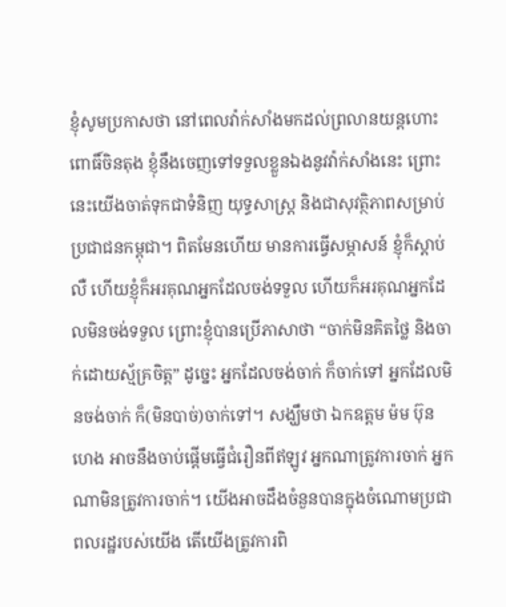ខ្ញុំសូមប្រកាសថា នៅពេលវ៉ាក់សាំងមកដល់ព្រលានយន្តហោះពោធិ៍ចិនតុង ខ្ញុំនឹងចេញទៅទទួលខ្លួនឯងនូវវ៉ាក់សាំងនេះ ព្រោះនេះយើងចាត់ទុកជាទំនិញ យុទ្ធសាស្ត្រ និងជាសុវត្ថិភាពសម្រាប់ប្រជាជនកម្ពុជា។ ពិតមែនហើយ មានការធ្វើសម្ភាសន៍ ខ្ញុំក៏ស្តាប់លឺ ហើយខ្ញុំក៏អរគុណអ្នកដែលចង់ទទួល ហើយក៏អរគុណអ្នកដែលមិនចង់ទទួល ព្រោះខ្ញុំបានប្រើភាសាថា “ចាក់មិនគិតថ្លៃ និងចាក់ដោយស្ម័គ្រចិត្ត” ដូច្នេះ អ្នកដែលចង់ចាក់ ក៏ចាក់ទៅ អ្នកដែលមិនចង់ចាក់ ក៏(មិនបាច់)ចាក់ទៅ។ សង្ឃឹមថា ឯកឧត្តម ម៉ម ប៊ុនហេង អាចនឹងចាប់ផ្តើមធ្វើជំរឿនពីឥឡូវ អ្នកណាត្រូវការចាក់ អ្នកណាមិនត្រូវការចាក់។ យើងអាចដឹងចំនួនបានក្នុងចំណោមប្រជាពលរដ្ឋរបស់យើង តើយើងត្រូវការពិ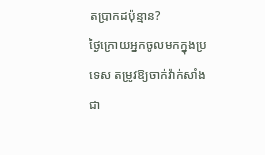តប្រាកដប៉ុន្មាន?
ថ្ងៃក្រោយអ្នកចូលមកក្នុងប្រទេស តម្រូវឱ្យចាក់វ៉ាក់សាំងជា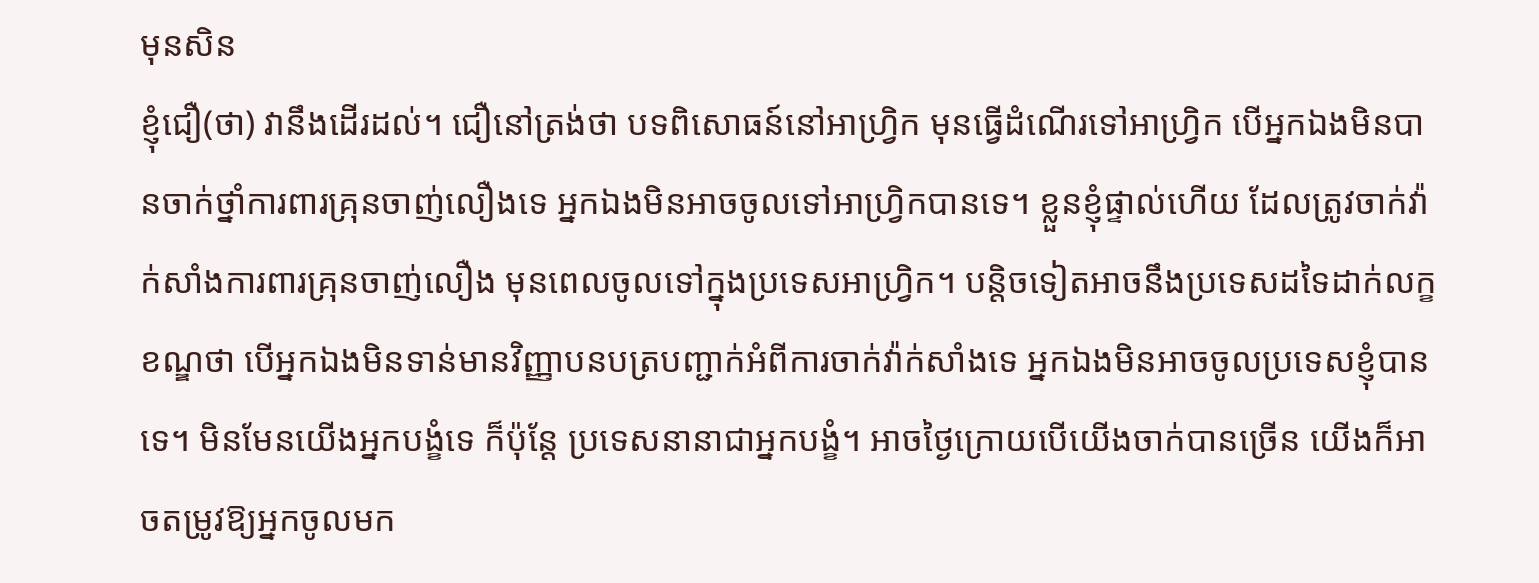មុនសិន
ខ្ញុំជឿ(ថា) វានឹងដើរដល់។ ជឿនៅត្រង់ថា បទពិសោធន៍នៅអាហ្វ្រិក មុនធ្វើដំណើរទៅអាហ្វ្រិក បើអ្នកឯងមិនបានចាក់ថ្នាំការពារគ្រុនចាញ់លឿងទេ អ្នកឯងមិនអាចចូលទៅអាហ្វ្រិកបានទេ។ ខ្លួនខ្ញុំផ្ទាល់ហើយ ដែលត្រូវចាក់វ៉ាក់សាំងការពារគ្រុនចាញ់លឿង មុនពេលចូលទៅក្នុងប្រទេសអាហ្វ្រិក។ បន្តិចទៀតអាចនឹងប្រទេសដទៃដាក់លក្ខខណ្ឌថា បើអ្នកឯងមិនទាន់មានវិញ្ញាបនបត្របញ្ជាក់អំពីការចាក់វ៉ាក់សាំងទេ អ្នកឯងមិនអាចចូលប្រទេសខ្ញុំបានទេ។ មិនមែនយើងអ្នកបង្ខំទេ ក៏ប៉ុន្តែ ប្រទេសនានាជាអ្នកបង្ខំ។ អាចថ្ងៃក្រោយបើយើងចាក់បានច្រើន យើងក៏អាចតម្រូវឱ្យអ្នកចូលមក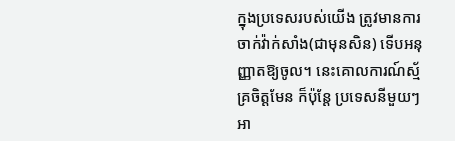ក្នុងប្រទេសរបស់យើង ត្រូវមានការចាក់វ៉ាក់សាំង(ជាមុនសិន) ទើបអនុញ្ញាតឱ្យចូល។ នេះគោលការណ៍ស្ម័គ្រចិត្តមែន ក៏ប៉ុន្តែ ប្រទេសនីមួយៗអា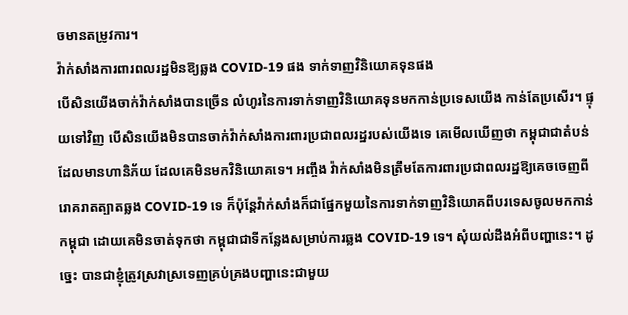ចមានតម្រូវការ។
វ៉ាក់សាំងការពារពលរដ្ឋមិនឱ្យឆ្លង COVID-19 ផង ទាក់ទាញវិនិយោគទុនផង
បើសិនយើងចាក់វ៉ាក់សាំងបានច្រើន លំហូរនៃការទាក់ទាញវិនិយោគទុនមកកាន់ប្រទេសយើង កាន់តែប្រសើរ។ ផ្ទុយទៅវិញ បើសិនយើងមិនបានចាក់វ៉ាក់សាំងការពារប្រជាពលរដ្ឋរបស់យើងទេ គេមើលឃើញថា កម្ពុជាជាតំបន់ដែលមានហានិភ័យ ដែលគេមិនមកវិនិយោគទេ។ អញ្ចឹង វ៉ាក់សាំងមិនត្រឹមតែការពារប្រជាពលរដ្ឋឱ្យគេចចេញពីរោគរាតត្បាតឆ្លង COVID-19 ទេ ក៏ប៉ុន្តែវ៉ាក់សាំងក៏ជាផ្នែកមួយនៃការទាក់ទាញវិនិយោគពីបរទេសចូលមកកាន់កម្ពុជា ដោយគេមិនចាត់ទុកថា កម្ពុជាជាទីកន្លែងសម្រាប់ការឆ្លង COVID-19 ទេ។ សុំយល់ដឹងអំពីបញ្ហានេះ។ ដូច្នេះ បានជាខ្ញុំត្រូវស្រវាស្រទេញគ្រប់គ្រងបញ្ហានេះជាមួយ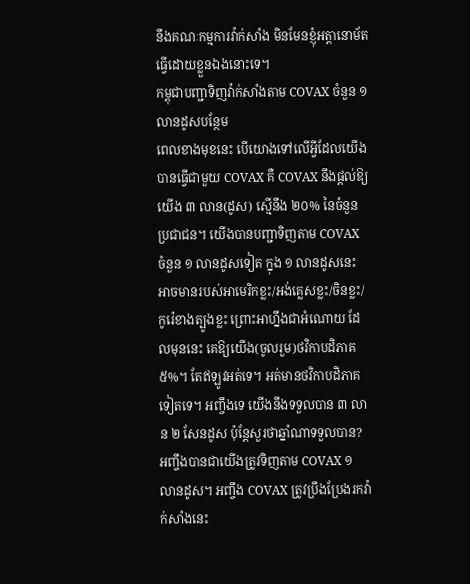នឹងគណៈកម្មការវ៉ាក់សាំង មិនមែនខ្ញុំអត្តានោម័តធ្វើដោយខ្លួនឯងនោះទេ។
កម្ពុជាបញ្ជាទិញវ៉ាក់សាំងតាម COVAX ចំនួន ១ លានដូសបន្ថែម
ពេលខាងមុខនេះ បើយោងទៅលើអ្វីដែលយើងបានធ្វើជាមួយ COVAX គឺ COVAX នឹងផ្តល់ឱ្យយើង ៣ លាន(ដូស) ស្មើនឹង ២០% នៃចំនួនប្រជាជន។ យើងបានបញ្ជាទិញតាម COVAX ចំនួន ១ លានដូសទៀត ក្នុង ១ លានដូសនេះ អាចមានរបស់អាមេរិកខ្លះ/អង់គ្លេសខ្លះ/ចិនខ្លះ/កូរ៉េខាងត្បូងខ្លះ ព្រោះអាហ្នឹងជាអំណោយ ដែលមុននេះ គេឱ្យយើង(ចូលរួម)ថវិកាបដិភាគ ៥%។ តែឥឡូវអត់ទេ។ អត់មានថវិកាបដិភាគទៀតទេ។ អញ្ចឹងទេ យើងនឹងទទួលបាន ៣ លាន ២ សែនដូស ប៉ុន្តែសួរថាឆ្នាំណាទទួលបាន? អញ្ចឹងបានជាយើងត្រូវទិញតាម COVAX ១ លានដូស។ អញ្ចឹង COVAX ត្រូវប្រឹងប្រែងរកវ៉ាក់សាំងនេះ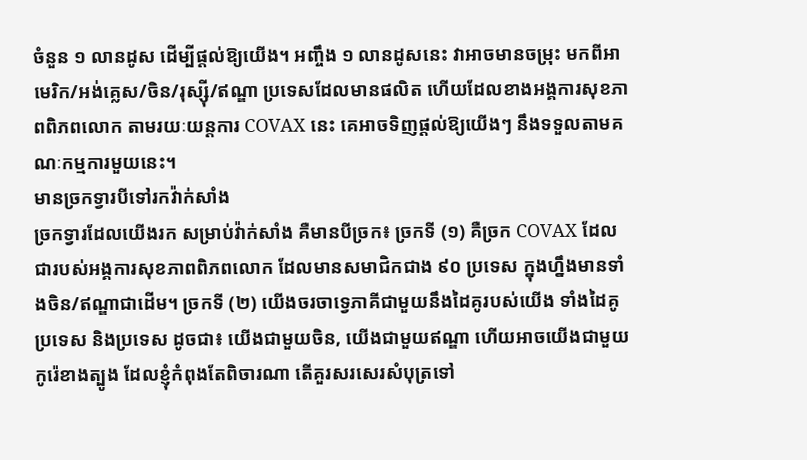ចំនួន ១ លានដូស ដើម្បីផ្តល់ឱ្យយើង។ អញ្ចឹង ១ លានដូសនេះ វាអាចមានចម្រុះ មកពីអាមេរិក/អង់គ្លេស/ចិន/រុស្ស៊ី/ឥណ្ឌា ប្រទេសដែលមានផលិត ហើយដែលខាងអង្គការសុខភាពពិភពលោក តាមរយៈយន្តការ COVAX នេះ គេអាចទិញផ្តល់ឱ្យយើងៗ នឹងទទួលតាមគណៈកម្មការមួយនេះ។
មានច្រកទ្វារបីទៅរកវ៉ាក់សាំង
ច្រកទ្វារដែលយើងរក សម្រាប់វ៉ាក់សាំង គឺមានបីច្រក៖ ច្រកទី (១) គឺច្រក COVAX ដែលជារបស់អង្គការសុខភាពពិភពលោក ដែលមានសមាជិកជាង ៩០ ប្រទេស ក្នុងហ្នឹងមានទាំងចិន/ឥណ្ឌាជាដើម។ ច្រកទី (២) យើងចរចាទ្វេភាគីជាមួយនឹងដៃគូរបស់យើង ទាំងដៃគូប្រទេស និងប្រទេស ដូចជា៖ យើងជាមួយចិន, យើងជាមួយឥណ្ឌា ហើយអាចយើងជាមួយកូរ៉េខាងត្បូង ដែលខ្ញុំកំពុងតែពិចារណា តើគួរសរសេរសំបុត្រទៅ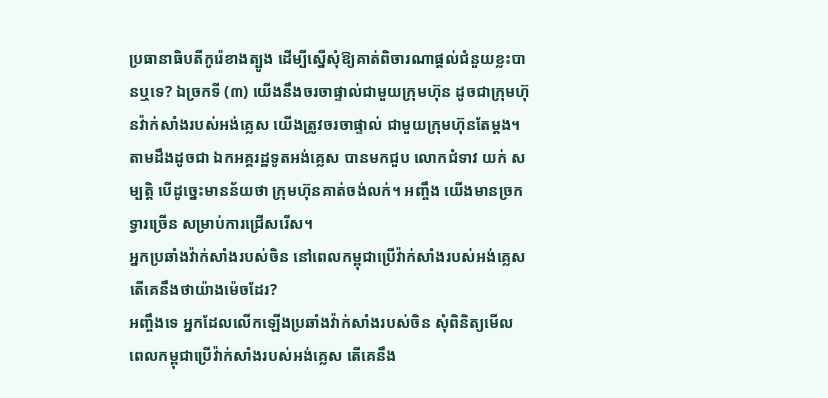ប្រធានាធិបតីកូរ៉េខាងត្បូង ដើម្បីស្នើសុំឱ្យគាត់ពិចារណាផ្តល់ជំនួយខ្លះបានឬទេ? ឯច្រកទី (៣) យើងនឹងចរចាផ្ទាល់ជាមួយក្រុមហ៊ុន ដូចជាក្រុមហ៊ុនវ៉ាក់សាំងរបស់អង់គ្លេស យើងត្រូវចរចាផ្ទាល់ ជាមួយក្រុមហ៊ុនតែម្តង។ តាមដឹងដូចជា ឯកអគ្គរដ្ឋទូតអង់គ្លេស បានមកជួប លោកជំទាវ យក់ សម្បត្តិ បើដូច្នេះមានន័យថា ក្រុមហ៊ុនគាត់ចង់លក់។ អញ្ចឹង យើងមានច្រកទ្វារច្រើន សម្រាប់ការជ្រើសរើស។
អ្នកប្រឆាំងវ៉ាក់សាំងរបស់ចិន នៅពេលកម្ពុជាប្រើវ៉ាក់សាំងរបស់អង់គ្លេស តើគេនឹងថាយ៉ាងម៉េចដែរ?
អញ្ចឹងទេ អ្នកដែលលើកឡើងប្រឆាំងវ៉ាក់សាំងរបស់ចិន សុំពិនិត្យមើល ពេលកម្ពុជាប្រើវ៉ាក់សាំងរបស់អង់គ្លេស តើគេនឹង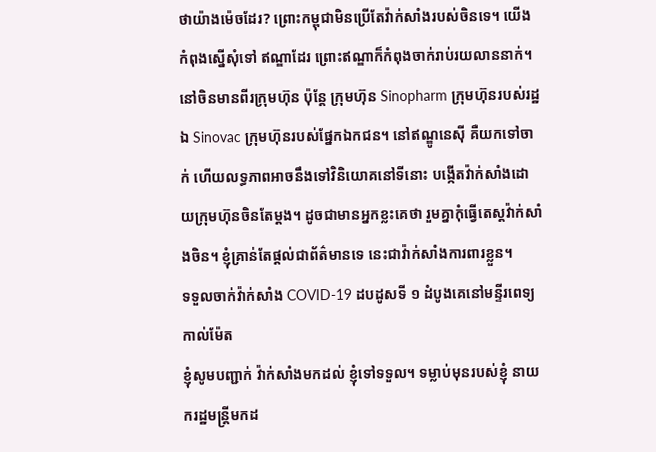ថាយ៉ាងម៉េចដែរ? ព្រោះកម្ពុជាមិនប្រើតែវ៉ាក់សាំងរបស់ចិនទេ។ យើងកំពុងស្នើសុំទៅ ឥណ្ឌាដែរ ព្រោះឥណ្ឌាក៏កំពុងចាក់រាប់រយលាននាក់។ នៅចិនមានពីរក្រុមហ៊ុន ប៉ុន្តែ ក្រុមហ៊ុន Sinopharm ក្រុមហ៊ុនរបស់រដ្ឋ ឯ Sinovac ក្រុមហ៊ុនរបស់ផ្នែកឯកជន។ នៅឥណ្ឌូនេស៊ី គឺយកទៅចាក់ ហើយលទ្ធភាពអាចនឹងទៅវិនិយោគនៅទីនោះ បង្កើតវ៉ាក់សាំងដោយក្រុមហ៊ុនចិនតែម្តង។ ដូចជាមានអ្នកខ្លះគេថា រួមគ្នាកុំធ្វើតេស្តវ៉ាក់សាំងចិន។ ខ្ញុំគ្រាន់តែផ្តល់ជាព័ត៌មានទេ នេះជាវ៉ាក់សាំងការពារខ្លួន។
ទទួលចាក់វ៉ាក់សាំង COVID-19 ដបដូសទី ១ ដំបូងគេនៅមន្ទីរពេទ្យកាល់ម៉ែត
ខ្ញុំសូមបញ្ជាក់ វ៉ាក់សាំងមកដល់ ខ្ញុំទៅទទួល។ ទម្លាប់មុនរបស់ខ្ញុំ នាយករដ្ឋមន្ត្រីមកដ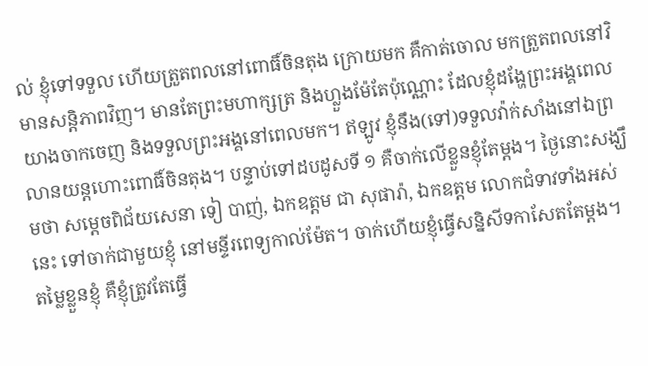ល់ ខ្ញុំទៅទទួល ហើយត្រួតពលនៅពោធិ៍ចិនតុង ក្រោយមក គឺកាត់ចោល មកត្រួតពលនៅវិមានសន្តិភាពវិញ។ មានតែព្រះមហាក្សត្រ និងហ្លួងម៉ែតែប៉ុណ្ណោះ ដែលខ្ញុំដង្ហែព្រះអង្គពេលយាងចាកចេញ និងទទួលព្រះអង្គនៅពេលមក។ ឥឡូវ ខ្ញុំនឹង(ទៅ)ទទួលវ៉ាក់សាំងនៅឯព្រលានយន្តហោះពោធិ៍ចិនតុង។ បន្ទាប់ទៅដបដូសទី ១ គឺចាក់លើខ្លួនខ្ញុំតែម្តង។ ថ្ងៃនោះសង្ឃឹមថា សម្តេចពិជ័យសេនា ទៀ បាញ់, ឯកឧត្តម ជា សុផារ៉ា, ឯកឧត្តម លោកជំទាវទាំងអស់នេះ ទៅចាក់ជាមួយខ្ញុំ នៅមន្ទីរពេទ្យកាល់ម៉ែត។ ចាក់ហើយខ្ញុំធ្វើសន្និសីទកាសែតតែម្តង។ តម្លៃខ្លួនខ្ញុំ គឺខ្ញុំត្រូវតែធ្វើ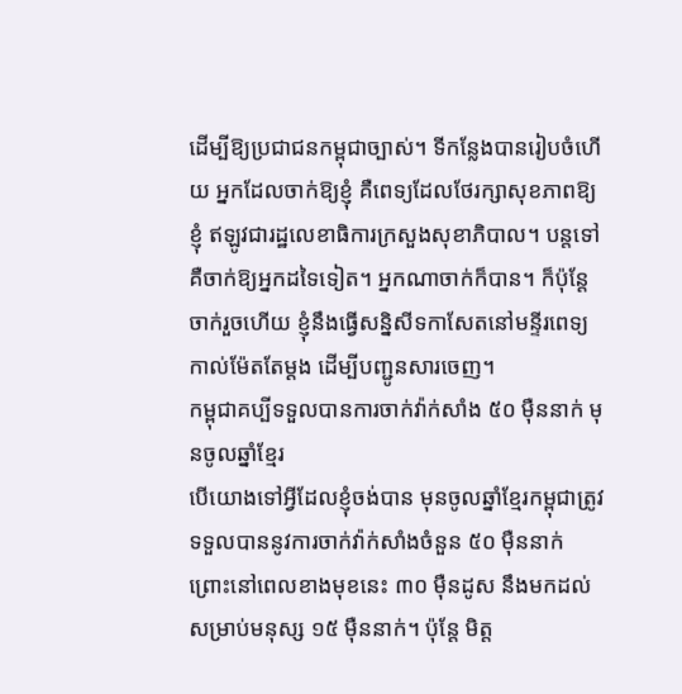ដើម្បីឱ្យប្រជាជនកម្ពុជាច្បាស់។ ទីកន្លែងបានរៀបចំហើយ អ្នកដែលចាក់ឱ្យខ្ញុំ គឺពេទ្យដែលថែរក្សាសុខភាពឱ្យខ្ញុំ ឥឡូវជារដ្ឋលេខាធិការក្រសួងសុខាភិបាល។ បន្តទៅ គឺចាក់ឱ្យអ្នកដទៃទៀត។ អ្នកណាចាក់ក៏បាន។ ក៏ប៉ុន្តែចាក់រួចហើយ ខ្ញុំនឹងធ្វើសន្និសីទកាសែតនៅមន្ទីរពេទ្យកាល់ម៉ែតតែម្តង ដើម្បីបញ្ជូនសារចេញ។
កម្ពុជាគប្បីទទួលបានការចាក់វ៉ាក់សាំង ៥០ ម៉ឺននាក់ មុនចូលឆ្នាំខ្មែរ
បើយោងទៅអ្វីដែលខ្ញុំចង់បាន មុនចូលឆ្នាំខ្មែរកម្ពុជាត្រូវទទួលបាននូវការចាក់វ៉ាក់សាំងចំនួន ៥០ ម៉ឺននាក់ ព្រោះនៅពេលខាងមុខនេះ ៣០ ម៉ឺនដូស នឹងមកដល់សម្រាប់មនុស្ស ១៥ ម៉ឺននាក់។ ប៉ុន្តែ មិត្ត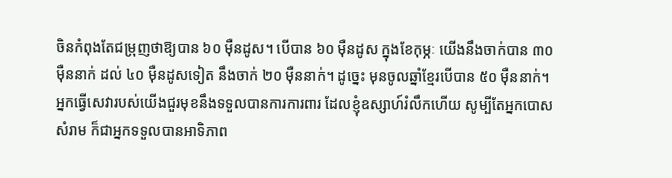ចិនកំពុងតែជម្រុញថាឱ្យបាន ៦០ ម៉ឺនដូស។ បើបាន ៦០ ម៉ឺនដូស ក្នុងខែកុម្ភៈ យើងនឹងចាក់បាន ៣០ ម៉ឺននាក់ ដល់ ៤០ ម៉ឺនដូសទៀត នឹងចាក់ ២០ ម៉ឺននាក់។ ដូច្នេះ មុនចូលឆ្នាំខ្មែរបើបាន ៥០ ម៉ឺននាក់។ អ្នកធ្វើសេវារបស់យើងជួរមុខនឹងទទួលបានការការពារ ដែលខ្ញុំឧស្សាហ៍រំលឹកហើយ សូម្បីតែអ្នកបោសសំរាម ក៏ជាអ្នកទទួលបានអាទិភាព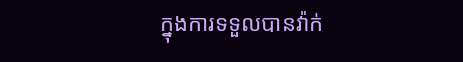ក្នុងការទទួលបានវ៉ាក់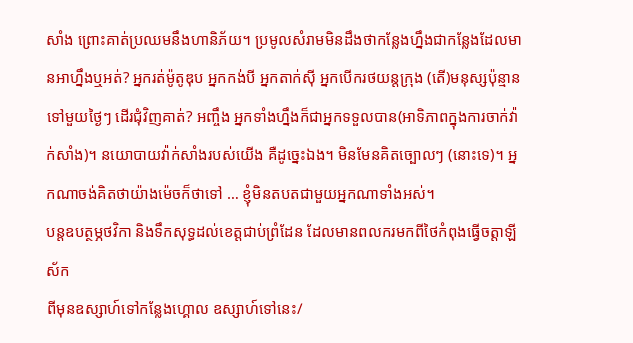សាំង ព្រោះគាត់ប្រឈមនឹងហានិភ័យ។ ប្រមូលសំរាមមិនដឹងថាកន្លែងហ្នឹងជាកន្លែងដែលមានអាហ្នឹងឬអត់? អ្នករត់ម៉ូតូឌុប អ្នកកង់បី អ្នកតាក់ស៊ី អ្នកបើករថយន្តក្រុង (តើ)មនុស្សប៉ុន្មានទៅមួយថ្ងៃៗ ដើរជុំវិញគាត់? អញ្ចឹង អ្នកទាំងហ្នឹងក៏ជាអ្នកទទួលបាន(អាទិភាពក្នុងការចាក់វ៉ាក់សាំង)។ នយោបាយវ៉ាក់សាំងរបស់យើង គឺដូច្នេះឯង។ មិនមែនគិតច្បោលៗ (នោះទេ)។ អ្នកណាចង់គិតថាយ៉ាងម៉េចក៏ថាទៅ … ខ្ញុំមិនតបតជាមួយអ្នកណាទាំងអស់។
បន្តឧបត្ថម្ភថវិកា និងទឹកសុទ្ធដល់ខេត្តជាប់ព្រំដែន ដែលមានពលករមកពីថៃកំពុងធ្វើចត្តាឡីស័ក
ពីមុនឧស្សាហ៍ទៅកន្លែងហ្គោល ឧស្សាហ៍ទៅនេះ/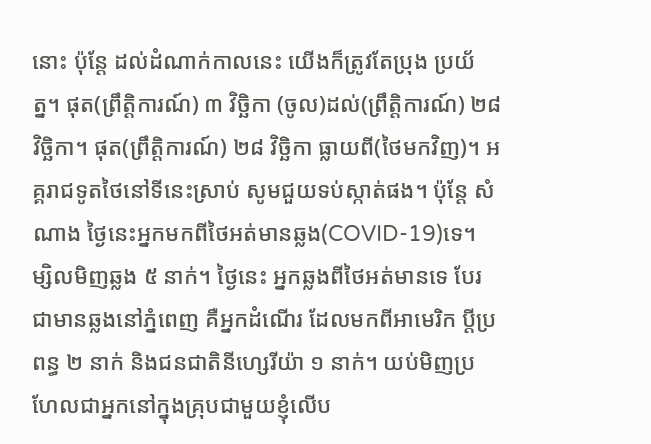នោះ ប៉ុន្តែ ដល់ដំណាក់កាលនេះ យើងក៏ត្រូវតែប្រុង ប្រយ័ត្ន។ ផុត(ព្រឹត្តិការណ៍) ៣ វិច្ឆិកា (ចូល)ដល់(ព្រឹត្តិការណ៍) ២៨ វិច្ឆិកា។ ផុត(ព្រឹត្តិការណ៍) ២៨ វិច្ឆិកា ធ្លាយពី(ថៃមកវិញ)។ អគ្គរាជទូតថៃនៅទីនេះស្រាប់ សូមជួយទប់ស្កាត់ផង។ ប៉ុន្តែ សំណាង ថ្ងៃនេះអ្នកមកពីថៃអត់មានឆ្លង(COVID-19)ទេ។ ម្សិលមិញឆ្លង ៥ នាក់។ ថ្ងៃនេះ អ្នកឆ្លងពីថៃអត់មានទេ បែរជាមានឆ្លងនៅភ្នំពេញ គឺអ្នកដំណើរ ដែលមកពីអាមេរិក ប្តីប្រពន្ធ ២ នាក់ និងជនជាតិនីហ្សេរីយ៉ា ១ នាក់។ យប់មិញប្រហែលជាអ្នកនៅក្នុងគ្រុបជាមួយខ្ញុំលើប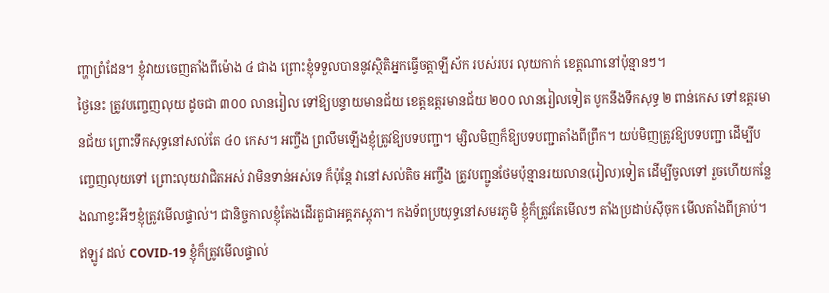ញ្ហាព្រំដែន។ ខ្ញុំវាយចេញតាំងពីម៉ោង ៤ ជាង ព្រោះខ្ញុំទទួលបាននូវស្ថិតិអ្នកធ្វើចត្តាឡីស័ក របស់របរ លុយកាក់ ខេត្តណានៅប៉ុន្មានៗ។
ថ្ងៃនេះ ត្រូវបញ្ចេញលុយ ដូចជា ៣០០ លានរៀល ទៅឱ្យបន្ទាយមានជ័យ ខេត្តឧត្តរមានជ័យ ២០០ លានរៀលទៀត បូកនឹងទឹកសុទ្ធ ២ ពាន់កេស ទៅឧត្តរមានជ័យ ព្រោះទឹកសុទ្ធនៅសល់តែ ៤០ កេស។ អញ្ចឹង ព្រលឹមឡើងខ្ញុំត្រូវឱ្យបទបញ្ជា។ ម្សិលមិញក៏ឱ្យបទបញ្ជាតាំងពីព្រឹក។ យប់មិញត្រូវឱ្យបទបញ្ជា ដើម្បីបញ្ចេញលុយទៅ ព្រោះលុយវាជិតអស់ វាមិនទាន់អស់ទេ ក៏ប៉ុន្តែ វានៅសល់តិច អញ្ចឹង ត្រូវបញ្ជូនថែមប៉ុន្មានរយលាន(រៀល)ទៀត ដើម្បីចូលទៅ រួចហើយកន្លែងណាខ្វះអីៗខ្ញុំត្រូវមើលផ្ទាល់។ ជានិច្ចកាលខ្ញុំតែងដើរតួជាអគ្គភស្តុភា។ កងទ័ពប្រយុទ្ធនៅសមរភូមិ ខ្ញុំក៏ត្រូវតែមើលៗ តាំងប្រដាប់ស៊ីចុក មើលតាំងពីគ្រាប់។ ឥឡូវ ដល់ COVID-19 ខ្ញុំក៏ត្រូវមើលផ្ទាល់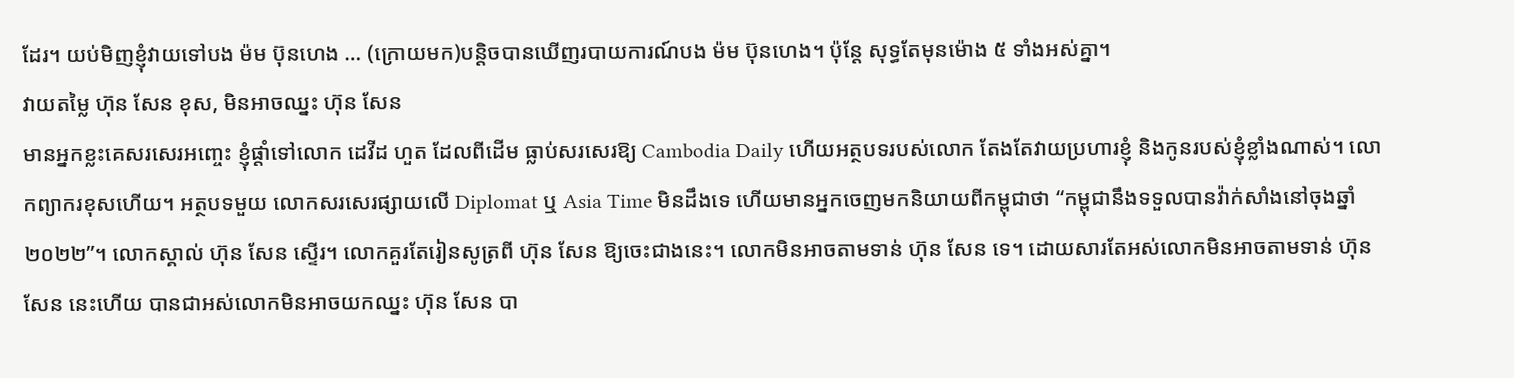ដែរ។ យប់មិញខ្ញុំវាយទៅបង ម៉ម ប៊ុនហេង … (ក្រោយមក)បន្តិចបានឃើញរបាយការណ៍បង ម៉ម ប៊ុនហេង។ ប៉ុន្តែ សុទ្ធតែមុនម៉ោង ៥ ទាំងអស់គ្នា។
វាយតម្លៃ ហ៊ុន សែន ខុស, មិនអាចឈ្នះ ហ៊ុន សែន
មានអ្នកខ្លះគេសរសេរអញ្ចេះ ខ្ញុំផ្ដាំទៅលោក ដេវីដ ហួត ដែលពីដើម ធ្លាប់សរសេរឱ្យ Cambodia Daily ហើយអត្ថបទរបស់លោក តែងតែវាយប្រហារខ្ញុំ និងកូនរបស់ខ្ញុំខ្លាំងណាស់។ លោកព្យាករខុសហើយ។ អត្ថបទមួយ លោកសរសេរផ្សាយលើ Diplomat ឬ Asia Time មិនដឹងទេ ហើយមានអ្នកចេញមកនិយាយពីកម្ពុជាថា “កម្ពុជានឹងទទួលបានវ៉ាក់សាំងនៅចុងឆ្នាំ ២០២២”។ លោកស្គាល់ ហ៊ុន សែន ស្ទើរ។ លោកគួរតែរៀនសូត្រពី ហ៊ុន សែន ឱ្យចេះជាងនេះ។ លោកមិនអាចតាមទាន់ ហ៊ុន សែន ទេ។ ដោយសារតែអស់លោកមិនអាចតាមទាន់ ហ៊ុន សែន នេះហើយ បានជាអស់លោកមិនអាចយកឈ្នះ ហ៊ុន សែន បា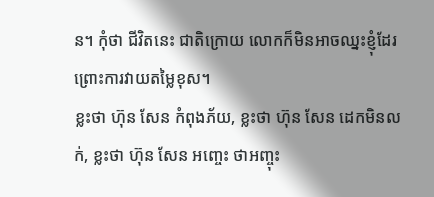ន។ កុំថា ជីវិតនេះ ជាតិក្រោយ លោកក៏មិនអាចឈ្នះខ្ញុំដែរ ព្រោះការវាយតម្លៃខុស។
ខ្លះថា ហ៊ុន សែន កំពុងភ័យ, ខ្លះថា ហ៊ុន សែន ដេកមិនលក់, ខ្លះថា ហ៊ុន សែន អញ្ចេះ ថាអញ្ចុះ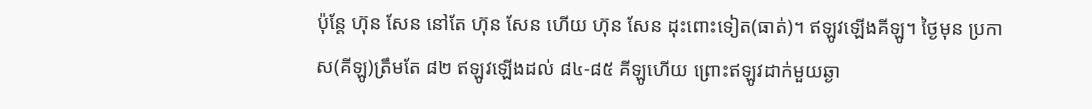ប៉ុន្តែ ហ៊ុន សែន នៅតែ ហ៊ុន សែន ហើយ ហ៊ុន សែន ដុះពោះទៀត(ធាត់)។ ឥឡូវឡើងគីឡូ។ ថ្ងៃមុន ប្រកាស(គីឡូ)ត្រឹមតែ ៨២ ឥឡូវឡើងដល់ ៨៤-៨៥ គីឡូហើយ ព្រោះឥឡូវដាក់មួយឆ្ងា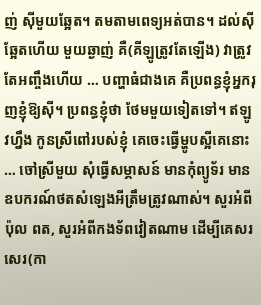ញ់ ស៊ីមួយឆ្អែត។ តមតាមពេទ្យអត់បាន។ ដល់ស៊ីឆ្អែតហើយ មួយឆ្ងាញ់ គឺ(គីឡូត្រូវតែឡើង) វាត្រូវតែអញ្ចឹងហើយ … បញ្ហាធំជាងគេ គឺប្រពន្ធខ្ញុំអ្នករុញខ្ញុំឱ្យស៊ី។ ប្រពន្ធខ្ញុំថា ថែមមួយទៀតទៅ។ ឥឡូវហ្នឹង កូនស្រីពៅរបស់ខ្ញុំ គេចេះធ្វើម្ហូបស្អីគេនោះ … ចៅស្រីមួយ សុំធ្វើសម្ភាសន៍ មានកុំព្យូទ័រ មានឧបករណ៍ថតសំឡេងអីត្រឹមត្រូវណាស់។ សួរអំពី ប៉ុល ពត, សួរអំពីកងទ័ពវៀតណាម ដើម្បីគេសរសេរ(កា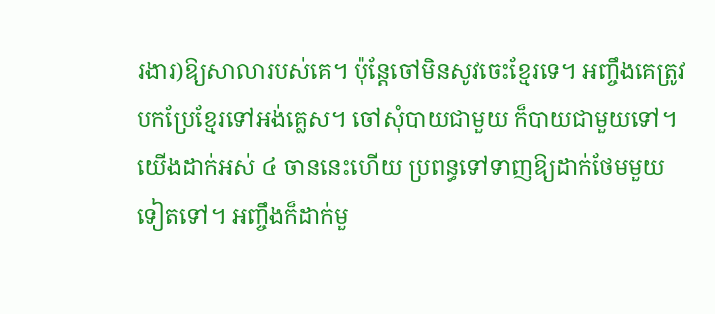រងារ)ឱ្យសាលារបស់គេ។ ប៉ុន្តែចៅមិនសូវចេះខ្មែរទេ។ អញ្ចឹងគេត្រូវបកប្រែខ្មែរទៅអង់គ្លេស។ ចៅសុំបាយជាមួយ ក៏បាយជាមួយទៅ។ យើងដាក់អស់ ៤ ចាននេះហើយ ប្រពន្ធទៅទាញឱ្យដាក់ថែមមួយទៀតទៅ។ អញ្ចឹងក៏ដាក់មួ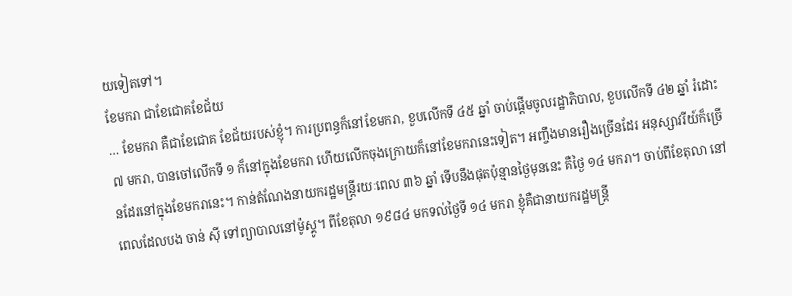យទៀតទៅ។
ខែមករា ជាខែជោគខែជ័យ
… ខែមករា គឺជាខែជោគ ខែជ័យរបស់ខ្ញុំ។ ការប្រពន្ធក៏នៅខែមករា, ខួបលើកទី ៤៥ ឆ្នាំ ចាប់ផ្ដើមចូលរដ្ឋាភិបាល, ខួបលើកទី ៤២ ឆ្នាំ រំដោះ ៧ មករា, បានចៅលើកទី ១ ក៏នៅក្នុងខែមករា ហើយលើកចុងក្រោយក៏នៅខែមករានេះទៀត។ អញ្ចឹងមានរឿងច្រើនដែរ អនុស្សាវរីយ៍ក៏ច្រើនដែរនៅក្នុងខែមករានេះ។ កាន់តំណែងនាយករដ្ឋមន្រ្តីរយៈពេល ៣៦ ឆ្នាំ ទើបនឹងផុតប៉ុន្មានថ្ងៃមុននេះ គឺថ្ងៃ ១៤ មករា។ ចាប់ពីខែតុលា នៅពេលដែលបង ចាន់ ស៊ី ទៅព្យាបាលនៅម៉ូស្គូ។ ពីខែតុលា ១៩៨៤ មកទល់ថ្ងៃទី ១៤ មករា ខ្ញុំគឺជានាយករដ្ឋមន្រ្តី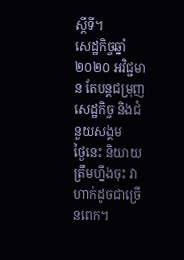ស្ដីទី។
សេដ្ឋកិច្ចឆ្នាំ ២០២០ អវិជ្ជមាន តែបន្តជម្រុញសេដ្ឋកិច្ច និងជំនួយសង្គម
ថ្ងៃនេះ និយាយត្រឹមហ្នឹងចុះ វាហាក់ដូចជាច្រើនពេក។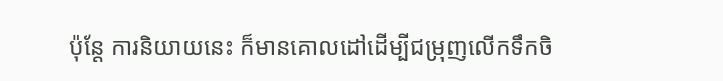ប៉ុន្តែ ការនិយាយនេះ ក៏មានគោលដៅដើម្បីជម្រុញលើកទឹកចិ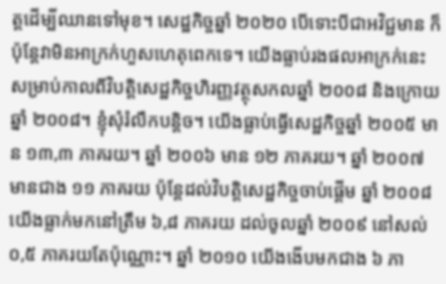ត្តដើម្បីឈានទៅមុខ។ សេដ្ឋកិច្ចឆ្នាំ ២០២០ បើទោះបីជាអវិជ្ជមាន ក៏ប៉ុន្តែវាមិនអាក្រក់ហួសហេតុពេកទេ។ យើងធ្លាប់រងផលអាក្រក់នេះ សម្រាប់កាលពីវិបត្តិសេដ្ឋកិច្ចហិរញ្ញវត្ថុសកលឆ្នាំ ២០០៨ និងក្រោយឆ្នាំ ២០០៨។ ខ្ញុំសុំរំលឹកបន្ដិច។ យើងធ្លាប់ធ្វើសេដ្ឋកិច្ចឆ្នាំ ២០០៥ មាន ១៣,៣ ភាគរយ។ ឆ្នាំ ២០០៦ មាន ១២ ភាគរយ។ ឆ្នាំ ២០០៧ មានជាង ១១ ភាគរយ ប៉ុន្តែដល់វិបត្តិសេដ្ឋកិច្ចចាប់ផ្ដើម ឆ្នាំ ២០០៨ យើងធ្លាក់មកនៅត្រឹម ៦,៨ ភាគរយ ដល់ចូលឆ្នាំ ២០០៩ នៅសល់ ០,៥ ភាគរយតែប៉ុណ្ណោះ។ ឆ្នាំ ២០១០ យើងងើបមកជាង ៦ ភា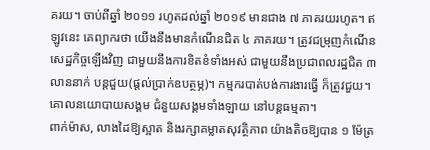គរយ។ ចាប់ពីឆ្នាំ ២០១១ រហូតដល់ឆ្នាំ ២០១៩ មានជាង ៧ ភាគរយរហូត។ ឥឡូវនេះ គេព្យាករថា យើងនឹងមានកំណើនជិត ៤ ភាគរយ។ ត្រូវជម្រុញកំណើនសេដ្ឋកិច្ចឡើងវិញ ជាមួយនឹងការខិតខំទាំងអស់ ជាមួយនឹងប្រជាពលរដ្ឋជិត ៣ លាននាក់ បន្តជួយ(ផ្ដល់ប្រាក់ឧបត្ថម្ភ)។ កម្មករបាត់បង់ការងារធ្វើ ក៏ត្រូវជួយ។ គោលនយោបាយសង្គម ជំនួយសង្គមទាំងឡាយ នៅបន្តធម្មតា។
ពាក់ម៉ាស, លាងដៃឱ្យស្អាត និងរក្សាគម្លាតសុវត្ថិភាព យ៉ាងតិចឱ្យបាន ១ ម៉ែត្រ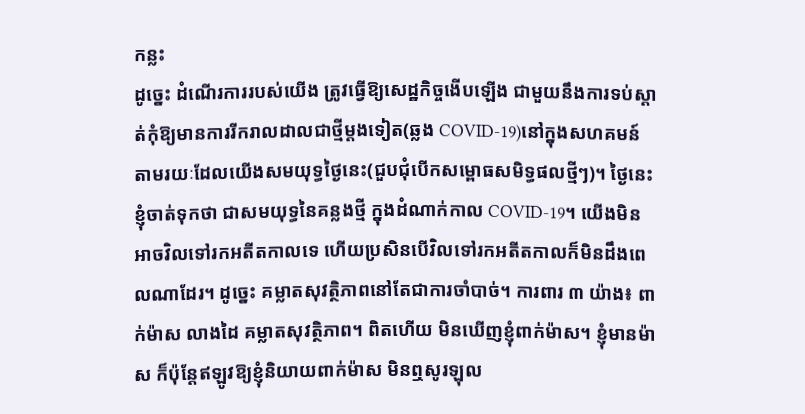កន្លះ
ដូច្នេះ ដំណើរការរបស់យើង ត្រូវធ្វើឱ្យសេដ្ឋកិច្ចងើបឡើង ជាមួយនឹងការទប់ស្ដាត់កុំឱ្យមានការរីករាលដាលជាថ្មីម្ដងទៀត(ឆ្លង COVID-19)នៅក្នុងសហគមន៍ តាមរយៈដែលយើងសមយុទ្ធថ្ងៃនេះ(ជួបជុំបើកសម្ពោធសមិទ្ធផលថ្មីៗ)។ ថ្ងៃនេះ ខ្ញុំចាត់ទុកថា ជាសមយុទ្ធនៃគន្លងថ្មី ក្នុងដំណាក់កាល COVID-19។ យើងមិនអាចវិលទៅរកអតីតកាលទេ ហើយប្រសិនបើវិលទៅរកអតីតកាលក៏មិនដឹងពេលណាដែរ។ ដូច្នេះ គម្លាតសុវត្ថិភាពនៅតែជាការចាំបាច់។ ការពារ ៣ យ៉ាង៖ ពាក់ម៉ាស លាងដៃ គម្លាតសុវត្ថិភាព។ ពិតហើយ មិនឃើញខ្ញុំពាក់ម៉ាស។ ខ្ញុំមានម៉ាស ក៏ប៉ុន្តែឥឡូវឱ្យខ្ញុំនិយាយពាក់ម៉ាស មិនឮសូរឡុល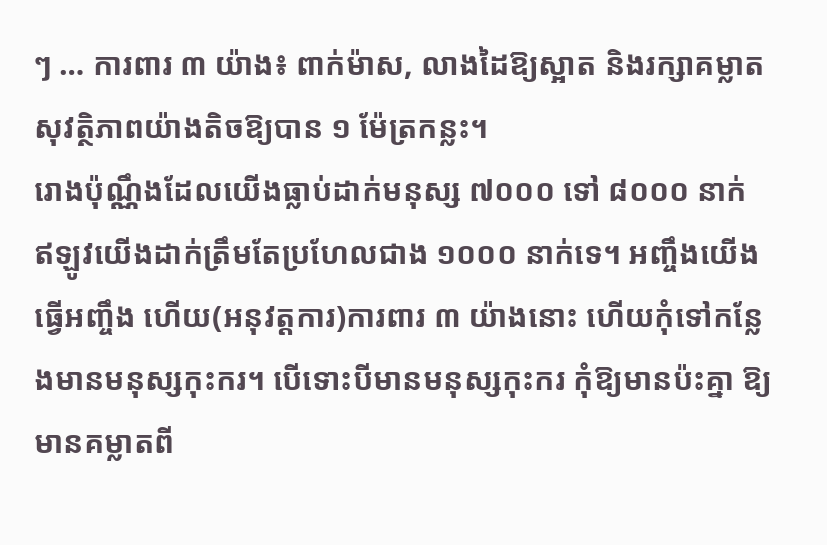ៗ … ការពារ ៣ យ៉ាង៖ ពាក់ម៉ាស, លាងដៃឱ្យស្អាត និងរក្សាគម្លាតសុវត្ថិភាពយ៉ាងតិចឱ្យបាន ១ ម៉ែត្រកន្លះ។
រោងប៉ុណ្ណឹងដែលយើងធ្លាប់ដាក់មនុស្ស ៧០០០ ទៅ ៨០០០ នាក់ ឥឡូវយើងដាក់ត្រឹមតែប្រហែលជាង ១០០០ នាក់ទេ។ អញ្ចឹងយើងធ្វើអញ្ចឹង ហើយ(អនុវត្តការ)ការពារ ៣ យ៉ាងនោះ ហើយកុំទៅកន្លែងមានមនុស្សកុះករ។ បើទោះបីមានមនុស្សកុះករ កុំឱ្យមានប៉ះគ្នា ឱ្យមានគម្លាតពី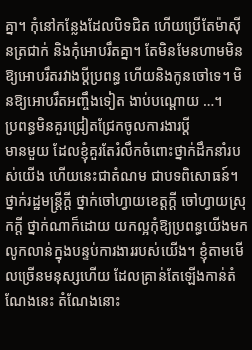គ្នា។ កុំនៅកន្លែងដែលបិទជិត ហើយប្រើតែម៉ាស៊ីនត្រជាក់ និងកុំអោបរឹតគ្នា។ តែមិនមែនហាមមិនឱ្យអោបរឹតរវាងប្ដីប្រពន្ធ ហើយនិងកូនចៅទេ។ មិនឱ្យអោបរឹតអញ្ចឹងទៀត ងាប់បណ្ដោយ …។
ប្រពន្ធមិនគួរជ្រៀតជ្រែកចូលការងារប្តី
មានមួយ ដែលខ្ញុំគួរតែរំលឹកចំពោះថ្នាក់ដឹកនាំរបស់យើង ហើយនេះជាតំណម ជាបទពិសោធន៍។ ថ្នាក់រដ្ឋមន្រ្តីក្ដី ថ្នាក់ចៅហ្វាយខេត្តក្ដី ចៅហ្វាយស្រុកក្ដី ថ្នាក់ណាក៏ដោយ យកល្អកុំឱ្យប្រពន្ធយើងមកលូកលាន់ក្នុងបន្ទប់ការងាររបស់យើង។ ខ្ញុំតាមមើលច្រើនមនុស្សហើយ ដែលគ្រាន់តែឡើងកាន់តំណែងនេះ តំណែងនោះ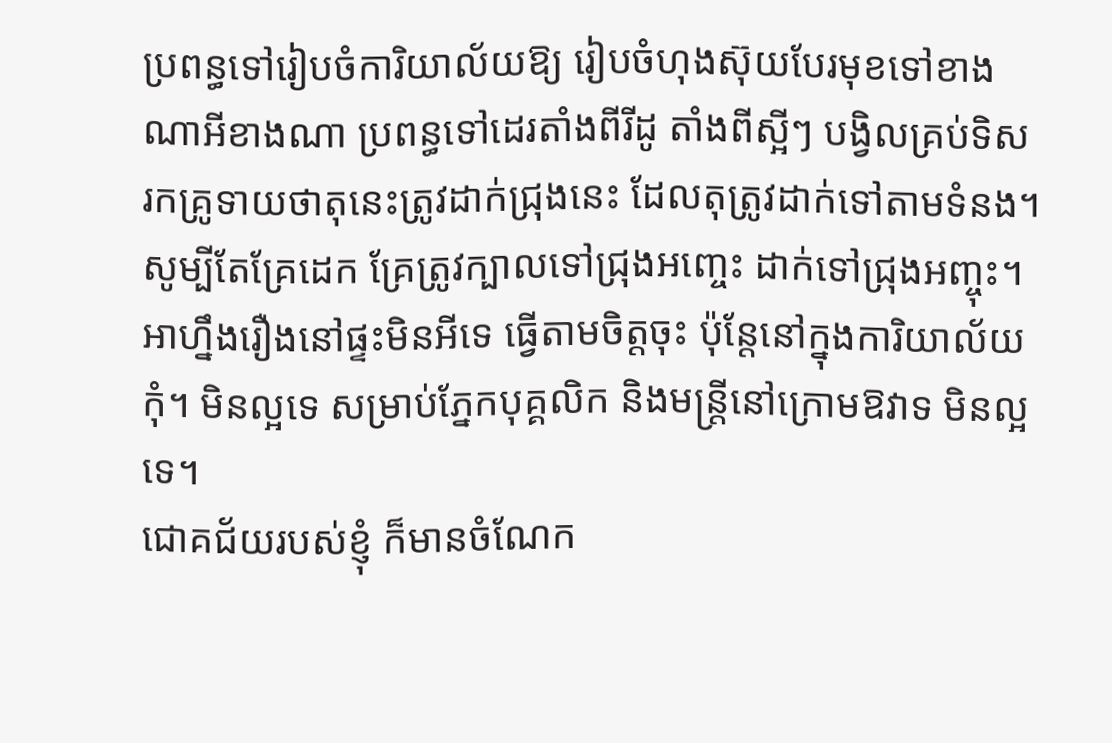ប្រពន្ធទៅរៀបចំការិយាល័យឱ្យ រៀបចំហុងស៊ុយបែរមុខទៅខាងណាអីខាងណា ប្រពន្ធទៅដេរតាំងពីរីដូ តាំងពីស្អីៗ បង្វិលគ្រប់ទិស រកគ្រូទាយថាតុនេះត្រូវដាក់ជ្រុងនេះ ដែលតុត្រូវដាក់ទៅតាមទំនង។ សូម្បីតែគ្រែដេក គ្រែត្រូវក្បាលទៅជ្រុងអញ្ចេះ ដាក់ទៅជ្រុងអញ្ចុះ។ អាហ្នឹងរឿងនៅផ្ទះមិនអីទេ ធ្វើតាមចិត្តចុះ ប៉ុន្តែនៅក្នុងការិយាល័យ កុំ។ មិនល្អទេ សម្រាប់ភ្នែកបុគ្គលិក និងមន្រ្តីនៅក្រោមឱវាទ មិនល្អទេ។
ជោគជ័យរបស់ខ្ញុំ ក៏មានចំណែក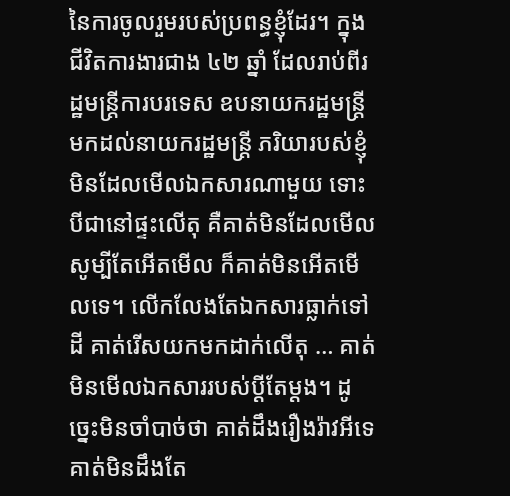នៃការចូលរួមរបស់ប្រពន្ធខ្ញុំដែរ។ ក្នុងជីវិតការងារជាង ៤២ ឆ្នាំ ដែលរាប់ពីរដ្ឋមន្រ្តីការបរទេស ឧបនាយករដ្ឋមន្រ្តី មកដល់នាយករដ្ឋមន្រ្តី ភរិយារបស់ខ្ញុំមិនដែលមើលឯកសារណាមួយ ទោះបីជានៅផ្ទះលើតុ គឺគាត់មិនដែលមើល សូម្បីតែអើតមើល ក៏គាត់មិនអើតមើលទេ។ លើកលែងតែឯកសារធ្លាក់ទៅដី គាត់រើសយកមកដាក់លើតុ … គាត់មិនមើលឯកសាររបស់ប្ដីតែម្ដង។ ដូច្នេះមិនចាំបាច់ថា គាត់ដឹងរឿងរ៉ាវអីទេ គាត់មិនដឹងតែ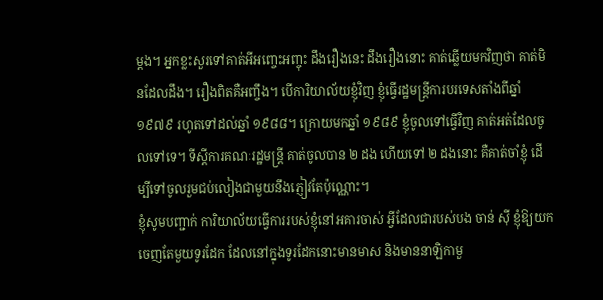ម្ដង។ អ្នកខ្លះសួរទៅគាត់អីអញ្ចេះអញ្ចុះ ដឹងរឿងនេះ ដឹងរឿងនោះ គាត់ឆ្លើយមកវិញថា គាត់មិនដែលដឹង។ រឿងពិតគឺអញ្ចឹង។ បើការិយាល័យខ្ញុំវិញ ខ្ញុំធ្វើរដ្ឋមន្រ្តីការបរទេសតាំងពីឆ្នាំ ១៩៧៩ រហូតទៅដល់ឆ្នាំ ១៩៨៨។ ក្រោយមកឆ្នាំ ១៩៨៩ ខ្ញុំចូលទៅធ្វើវិញ គាត់អត់ដែលចូលទៅទេ។ ទីស្ដីការគណៈរដ្ឋមន្រ្តី គាត់ចូលបាន ២ ដង ហើយទៅ ២ ដងនោះ គឺគាត់ចាំខ្ញុំ ដើម្បីទៅចូលរួមជប់លៀងជាមួយនឹងភ្ញៀវតែប៉ុណ្ណោះ។
ខ្ញុំសូមបញ្ជាក់ ការិយាល័យធ្វើការរបស់ខ្ញុំនៅអគារចាស់ អ្វីដែលជារបស់បង ចាន់ ស៊ី ខ្ញុំឱ្យយកចេញតែមួយទូរដែក ដែលនៅក្នុងទូរដែកនោះមានមាស និងមាននាឡិកាមួ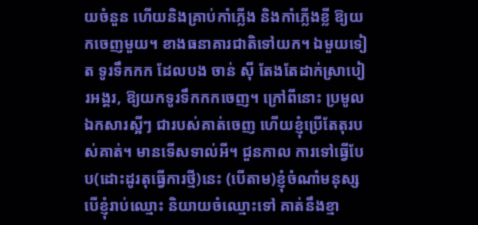យចំនួន ហើយនិងគ្រាប់កាំភ្លើង និងកាំភ្លើងខ្លី ឱ្យយកចេញមួយ។ ខាងធនាគារជាតិទៅយក។ ឯមួយទៀត ទូរទឹកកក ដែលបង ចាន់ ស៊ី តែងតែដាក់ស្រាបៀរអង្គរ, ឱ្យយកទូរទឹកកកចេញ។ ក្រៅពីនោះ ប្រមូលឯកសារស្អីៗ ជារបស់គាត់ចេញ ហើយខ្ញុំប្រើតែតុរបស់គាត់។ មានទើសទាល់អី។ ជួនកាល ការទៅធ្វើបែប(ដោះដូរតុធ្វើការថ្មី)នេះ (បើតាម)ខ្ញុំចំណាំមនុស្ស បើខ្ញុំរាប់ឈ្មោះ និយាយចំឈ្មោះទៅ គាត់នឹងខ្មា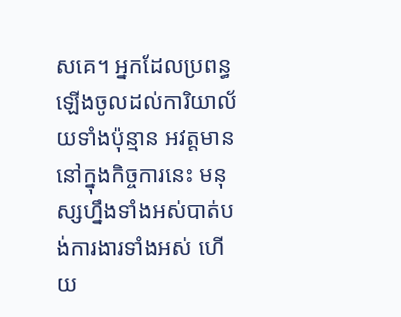សគេ។ អ្នកដែលប្រពន្ធឡើងចូលដល់ការិយាល័យទាំងប៉ុន្មាន អវត្តមាននៅក្នុងកិច្ចការនេះ មនុស្សហ្នឹងទាំងអស់បាត់បង់ការងារទាំងអស់ ហើយ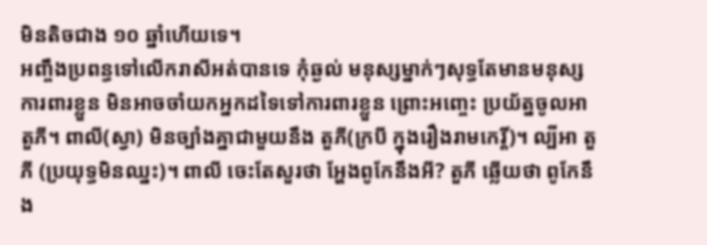មិនតិចជាង ១០ ឆ្នាំហើយទេ។
អញ្ចឹងប្រពន្ធទៅលើករាសីអត់បានទេ កុំឆ្ងល់ មនុស្សម្នាក់ៗសុទ្ធតែមានមនុស្សការពារខ្លួន មិនអាចចាំយកអ្នកដទៃទៅការពារខ្លួន ព្រោះអញ្ចេះ ប្រយ័ត្នចូលអា តួភី។ ពាលី(ស្វា) មិនច្បាំងគ្នាជាមួយនឹង តួភី(ក្របី ក្នុងរឿងរាមកេរ្តិ៍)។ ល្បីអា តួភី (ប្រយុទ្ធមិនឈ្នះ)។ ពាលី ចេះតែសួរថា អ្ហែងពូកែនឹងអី? តួភី ឆ្លើយថា ពូកែនឹង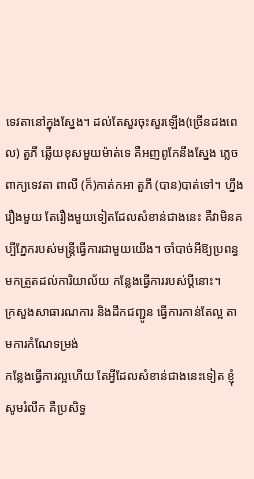ទេវតានៅក្នុងស្នែង។ ដល់តែសួរចុះសួរឡើង(ច្រើនដងពេល) តួភី ឆ្លើយខុសមួយម៉ាត់ទេ គឺអញពូកែនឹងស្នែង ភ្លេចពាក្យទេវតា ពាលី (ក៏)កាត់កអា តួភី (បាន)បាត់ទៅ។ ហ្នឹងរឿងមួយ តែរឿងមួយទៀតដែលសំខាន់ជាងនេះ គឺវាមិនគប្បីភ្នែករបស់មន្រ្តីធ្វើការជាមួយយើង។ ចាំបាច់អីឱ្យប្រពន្ធមកត្រួតដល់ការិយាល័យ កន្លែងធ្វើការរបស់ប្ដីនោះ។
ក្រសួងសាធារណការ និងដឹកជញ្ជូន ធ្វើការកាន់តែល្អ តាមការកំណែទម្រង់
កន្លែងធ្វើការល្អហើយ តែអ្វីដែលសំខាន់ជាងនេះទៀត ខ្ញុំសូមរំលឹក គឺប្រសិទ្ធ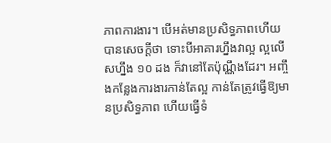ភាពការងារ។ បើអត់មានប្រសិទ្ធភាពហើយ បានសេចក្ដីថា ទោះបីអាគារហ្នឹងវាល្អ ល្អលើសហ្នឹង ១០ ដង ក៏វានៅតែប៉ុណ្ណឹងដែរ។ អញ្ចឹងកន្លែងការងារកាន់តែល្អ កាន់តែត្រូវធ្វើឱ្យមានប្រសិទ្ធភាព ហើយធ្វើទំ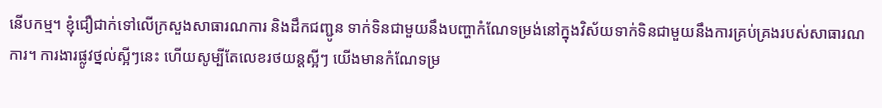នើបកម្ម។ ខ្ញុំជឿជាក់ទៅលើក្រសួងសាធារណការ និងដឹកជញ្ជូន ទាក់ទិនជាមួយនឹងបញ្ហាកំណែទម្រង់នៅក្នុងវិស័យទាក់ទិនជាមួយនឹងការគ្រប់គ្រងរបស់សាធារណការ។ ការងារផ្លូវថ្នល់ស្អីៗនេះ ហើយសូម្បីតែលេខរថយន្តស្អីៗ យើងមានកំណែទម្រ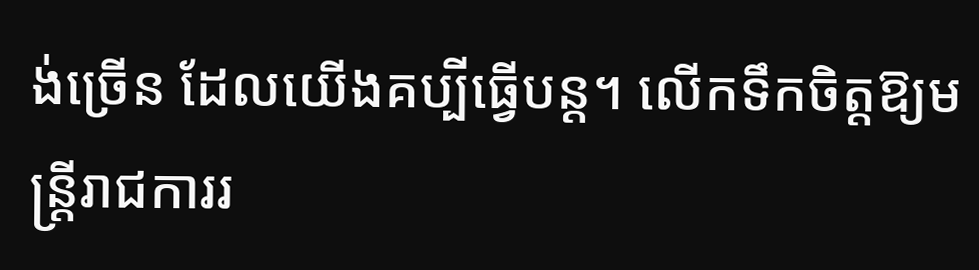ង់ច្រើន ដែលយើងគប្បីធ្វើបន្ដ។ លើកទឹកចិត្តឱ្យមន្រ្តីរាជការរ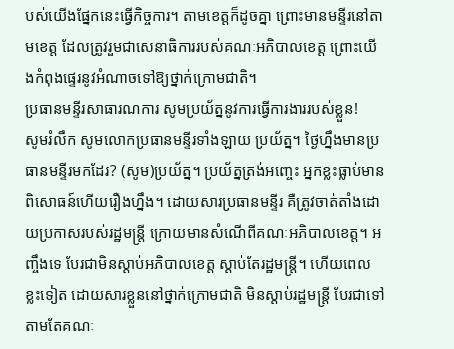បស់យើងផ្នែកនេះធ្វើកិច្ចការ។ តាមខេត្តក៏ដូចគ្នា ព្រោះមានមន្ទីរនៅតាមខេត្ត ដែលត្រូវរួមជាសេនាធិការរបស់គណៈអភិបាលខេត្ត ព្រោះយើងកំពុងផ្ទេរនូវអំណាចទៅឱ្យថ្នាក់ក្រោមជាតិ។
ប្រធានមន្ទីរសាធារណការ សូមប្រយ័ត្ននូវការធ្វើការងាររបស់ខ្លួន!
សូមរំលឹក សូមលោកប្រធានមន្ទីរទាំងឡាយ ប្រយ័ត្ន។ ថ្ងៃហ្នឹងមានប្រធានមន្ទីរមកដែរ? (សូម)ប្រយ័ត្ន។ ប្រយ័ត្នត្រង់អញ្ចេះ អ្នកខ្លះធ្លាប់មានពិសោធន៍ហើយរឿងហ្នឹង។ ដោយសារប្រធានមន្ទីរ គឺត្រូវចាត់តាំងដោយប្រកាសរបស់រដ្ឋមន្រ្តី ក្រោយមានសំណើពីគណៈអភិបាលខេត្ត។ អញ្ចឹងទេ បែរជាមិនស្ដាប់អភិបាលខេត្ត ស្ដាប់តែរដ្ឋមន្រ្តី។ ហើយពេលខ្លះទៀត ដោយសារខ្លួននៅថ្នាក់ក្រោមជាតិ មិនស្ដាប់រដ្ឋមន្រ្តី បែរជាទៅតាមតែគណៈ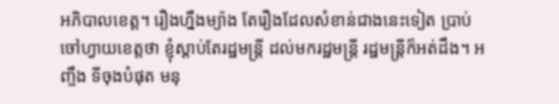អភិបាលខេត្ត។ រឿងហ្នឹងម្យ៉ាង តែរឿងដែលសំខាន់ជាងនេះទៀត ប្រាប់ចៅហ្វាយខេត្តថា ខ្ញុំស្ដាប់តែរដ្ឋមន្រ្តី ដល់មករដ្ឋមន្រ្តី រដ្ឋមន្រ្តីក៏អត់ដឹង។ អញ្ចឹង ទីចុងបំផុត មនុ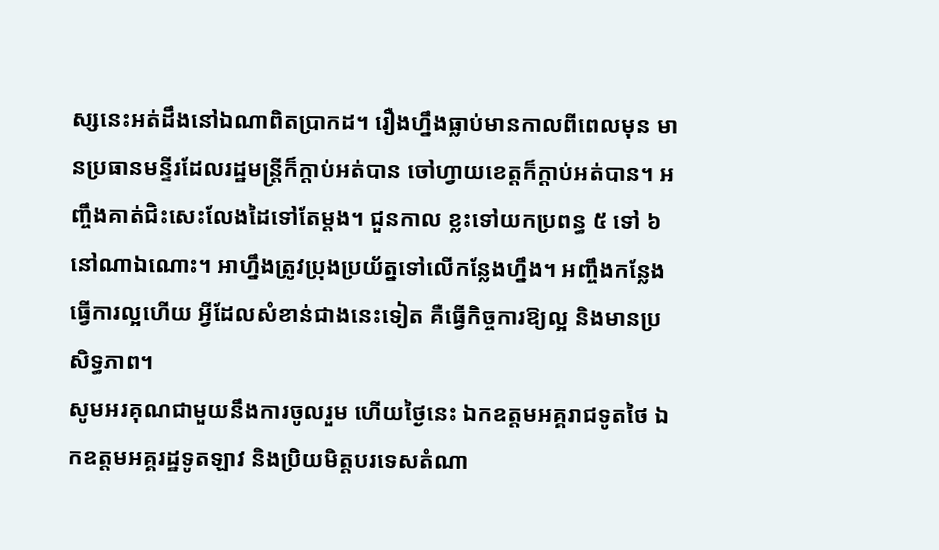ស្សនេះអត់ដឹងនៅឯណាពិតប្រាកដ។ រឿងហ្នឹងធ្លាប់មានកាលពីពេលមុន មានប្រធានមន្ទីរដែលរដ្ឋមន្រ្តីក៏ក្ដាប់អត់បាន ចៅហ្វាយខេត្តក៏ក្ដាប់អត់បាន។ អញ្ចឹងគាត់ជិះសេះលែងដៃទៅតែម្ដង។ ជួនកាល ខ្លះទៅយកប្រពន្ធ ៥ ទៅ ៦ នៅណាឯណោះ។ អាហ្នឹងត្រូវប្រុងប្រយ័ត្នទៅលើកន្លែងហ្នឹង។ អញ្ចឹងកន្លែងធ្វើការល្អហើយ អ្វីដែលសំខាន់ជាងនេះទៀត គឺធ្វើកិច្ចការឱ្យល្អ និងមានប្រសិទ្ធភាព។
សូមអរគុណជាមួយនឹងការចូលរួម ហើយថ្ងៃនេះ ឯកឧត្តមអគ្គរាជទូតថៃ ឯកឧត្តមអគ្គរដ្ឋទូតឡាវ និងប្រិយមិត្តបរទេសតំណា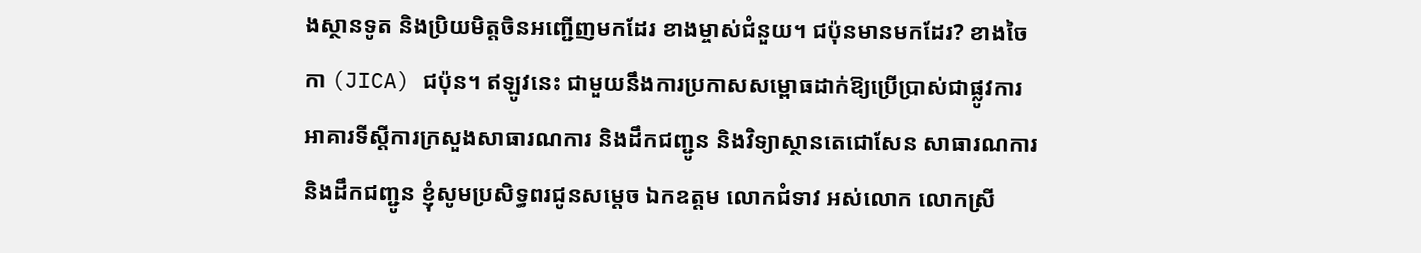ងស្ថានទូត និងប្រិយមិត្តចិនអញ្ជើញមកដែរ ខាងម្ចាស់ជំនួយ។ ជប៉ុនមានមកដែរ? ខាងចៃកា (JICA) ជប៉ុន។ ឥឡូវនេះ ជាមួយនឹងការប្រកាសសម្ពោធដាក់ឱ្យប្រើប្រាស់ជាផ្លូវការ អាគារទីស្ដីការក្រសួងសាធារណការ និងដឹកជញ្ជូន និងវិទ្យាស្ថានតេជោសែន សាធារណការ និងដឹកជញ្ជូន ខ្ញុំសូមប្រសិទ្ធពរជូនសម្ដេច ឯកឧត្តម លោកជំទាវ អស់លោក លោកស្រី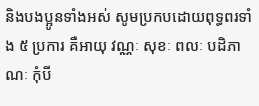និងបងប្អូនទាំងអស់ សូមប្រកបដោយពុទ្ធពរទាំង ៥ ប្រការ គឺអាយុ វណ្ណៈ សុខៈ ពលៈ បដិភាណៈ កុំបី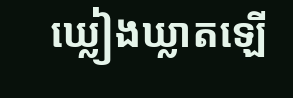ឃ្លៀងឃ្លាតឡើ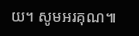យ។ សូមអរគុណ៕